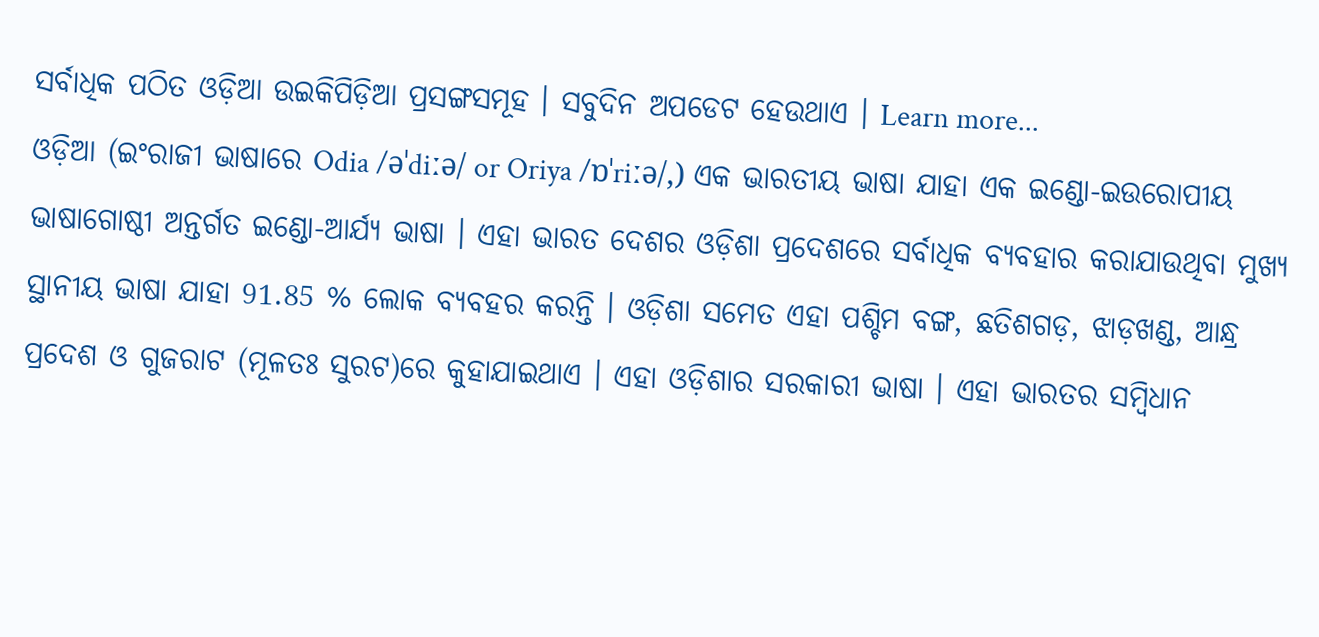ସର୍ବାଧିକ ପଠିତ ଓଡ଼ିଆ ଉଇକିପିଡ଼ିଆ ପ୍ରସଙ୍ଗସମୂହ । ସବୁଦିନ ଅପଡେଟ ହେଉଥାଏ । Learn more...
ଓଡ଼ିଆ (ଇଂରାଜୀ ଭାଷାରେ Odia /əˈdiːə/ or Oriya /ɒˈriːə/,) ଏକ ଭାରତୀୟ ଭାଷା ଯାହା ଏକ ଇଣ୍ଡୋ-ଇଉରୋପୀୟ ଭାଷାଗୋଷ୍ଠୀ ଅନ୍ତର୍ଗତ ଇଣ୍ଡୋ-ଆର୍ଯ୍ୟ ଭାଷା । ଏହା ଭାରତ ଦେଶର ଓଡ଼ିଶା ପ୍ରଦେଶରେ ସର୍ବାଧିକ ବ୍ୟବହାର କରାଯାଉଥିବା ମୁଖ୍ୟ ସ୍ଥାନୀୟ ଭାଷା ଯାହା 91.85 % ଲୋକ ବ୍ୟବହର କରନ୍ତି । ଓଡ଼ିଶା ସମେତ ଏହା ପଶ୍ଚିମ ବଙ୍ଗ, ଛତିଶଗଡ଼, ଝାଡ଼ଖଣ୍ଡ, ଆନ୍ଧ୍ର ପ୍ରଦେଶ ଓ ଗୁଜରାଟ (ମୂଳତଃ ସୁରଟ)ରେ କୁହାଯାଇଥାଏ । ଏହା ଓଡ଼ିଶାର ସରକାରୀ ଭାଷା । ଏହା ଭାରତର ସମ୍ବିଧାନ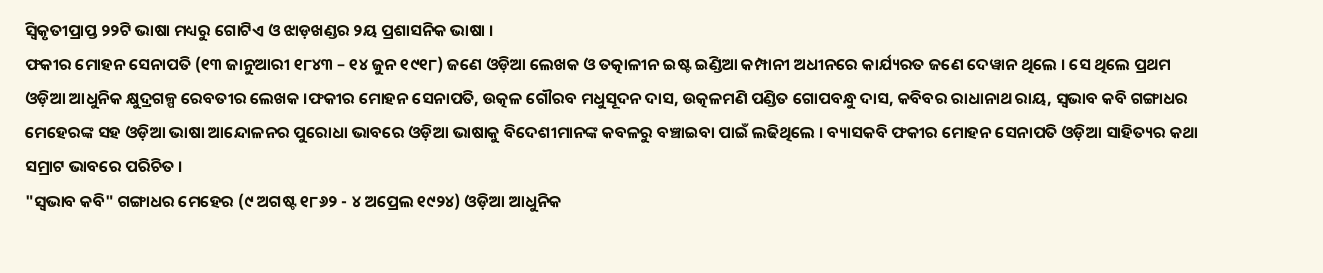ସ୍ୱିକୃତୀପ୍ରାପ୍ତ ୨୨ଟି ଭାଷା ମଧ୍ୟରୁ ଗୋଟିଏ ଓ ଝାଡ଼ଖଣ୍ଡର ୨ୟ ପ୍ରଶାସନିକ ଭାଷା ।
ଫକୀର ମୋହନ ସେନାପତି (୧୩ ଜାନୁଆରୀ ୧୮୪୩ – ୧୪ ଜୁନ ୧୯୧୮) ଜଣେ ଓଡ଼ିଆ ଲେଖକ ଓ ତତ୍କାଳୀନ ଇଷ୍ଟ ଇଣ୍ଡିଆ କମ୍ପାନୀ ଅଧୀନରେ କାର୍ଯ୍ୟରତ ଜଣେ ଦେୱାନ ଥିଲେ । ସେ ଥିଲେ ପ୍ରଥମ ଓଡ଼ିଆ ଆଧୁନିକ କ୍ଷୁଦ୍ରଗଳ୍ପ ରେବତୀର ଲେଖକ ।ଫକୀର ମୋହନ ସେନାପତି, ଉତ୍କଳ ଗୌରବ ମଧୁସୂଦନ ଦାସ, ଉତ୍କଳମଣି ପଣ୍ଡିତ ଗୋପବନ୍ଧୁ ଦାସ, କବିବର ରାଧାନାଥ ରାୟ, ସ୍ୱଭାବ କବି ଗଙ୍ଗାଧର ମେହେରଙ୍କ ସହ ଓଡ଼ିଆ ଭାଷା ଆନ୍ଦୋଳନର ପୁରୋଧା ଭାବରେ ଓଡ଼ିଆ ଭାଷାକୁ ବିଦେଶୀମାନଙ୍କ କବଳରୁ ବଞ୍ଚାଇବା ପାଇଁ ଲଢିଥିଲେ । ବ୍ୟାସକବି ଫକୀର ମୋହନ ସେନାପତି ଓଡ଼ିଆ ସାହିତ୍ୟର କଥା ସମ୍ରାଟ ଭାବରେ ପରିଚିତ ।
"ସ୍ୱଭାବ କବି" ଗଙ୍ଗାଧର ମେହେର (୯ ଅଗଷ୍ଟ ୧୮୬୨ - ୪ ଅପ୍ରେଲ ୧୯୨୪) ଓଡ଼ିଆ ଆଧୁନିକ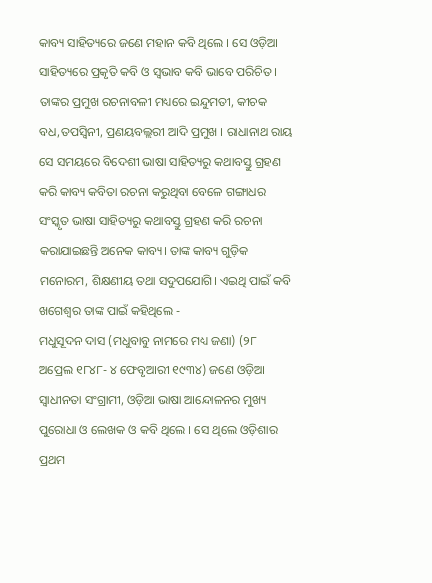କାବ୍ୟ ସାହିତ୍ୟରେ ଜଣେ ମହାନ କବି ଥିଲେ । ସେ ଓଡ଼ିଆ ସାହିତ୍ୟରେ ପ୍ରକୃତି କବି ଓ ସ୍ୱଭାବ କବି ଭାବେ ପରିଚିତ । ତାଙ୍କର ପ୍ରମୁଖ ରଚନାବଳୀ ମଧ୍ୟରେ ଇନ୍ଦୁମତୀ, କୀଚକ ବଧ,ତପସ୍ୱିନୀ, ପ୍ରଣୟବଲ୍ଲରୀ ଆଦି ପ୍ରମୁଖ । ରାଧାନାଥ ରାୟ ସେ ସମୟରେ ବିଦେଶୀ ଭାଷା ସାହିତ୍ୟରୁ କଥାବସ୍ତୁ ଗ୍ରହଣ କରି କାବ୍ୟ କବିତା ରଚନା କରୁଥିବା ବେଳେ ଗଙ୍ଗାଧର ସଂସ୍କୃତ ଭାଷା ସାହିତ୍ୟରୁ କଥାବସ୍ତୁ ଗ୍ରହଣ କରି ରଚନା କରାଯାଇଛନ୍ତି ଅନେକ କାବ୍ୟ। ତାଙ୍କ କାବ୍ୟ ଗୁଡ଼ିକ ମନୋରମ, ଶିକ୍ଷଣୀୟ ତଥା ସଦୁପଯୋଗି। ଏଇଥି ପାଇଁ କବି ଖଗେଶ୍ବର ତାଙ୍କ ପାଇଁ କହିଥିଲେ -
ମଧୁସୂଦନ ଦାସ (ମଧୁବାବୁ ନାମରେ ମଧ୍ୟ ଜଣା) (୨୮ ଅପ୍ରେଲ ୧୮୪୮- ୪ ଫେବୃଆରୀ ୧୯୩୪) ଜଣେ ଓଡ଼ିଆ ସ୍ୱାଧୀନତା ସଂଗ୍ରାମୀ, ଓଡ଼ିଆ ଭାଷା ଆନ୍ଦୋଳନର ମୁଖ୍ୟ ପୁରୋଧା ଓ ଲେଖକ ଓ କବି ଥିଲେ । ସେ ଥିଲେ ଓଡ଼ିଶାର ପ୍ରଥମ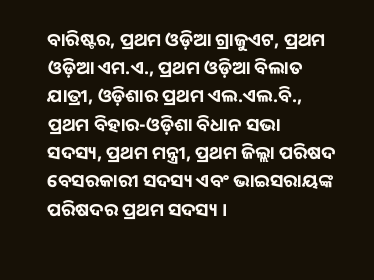ବାରିଷ୍ଟର, ପ୍ରଥମ ଓଡ଼ିଆ ଗ୍ରାଜୁଏଟ, ପ୍ରଥମ ଓଡ଼ିଆ ଏମ.ଏ., ପ୍ରଥମ ଓଡ଼ିଆ ବିଲାତ ଯାତ୍ରୀ, ଓଡ଼ିଶାର ପ୍ରଥମ ଏଲ.ଏଲ.ବି., ପ୍ରଥମ ବିହାର-ଓଡ଼ିଶା ବିଧାନ ସଭା ସଦସ୍ୟ, ପ୍ରଥମ ମନ୍ତ୍ରୀ, ପ୍ରଥମ ଜିଲ୍ଲା ପରିଷଦ ବେସରକାରୀ ସଦସ୍ୟ ଏବଂ ଭାଇସରାୟଙ୍କ ପରିଷଦର ପ୍ରଥମ ସଦସ୍ୟ ।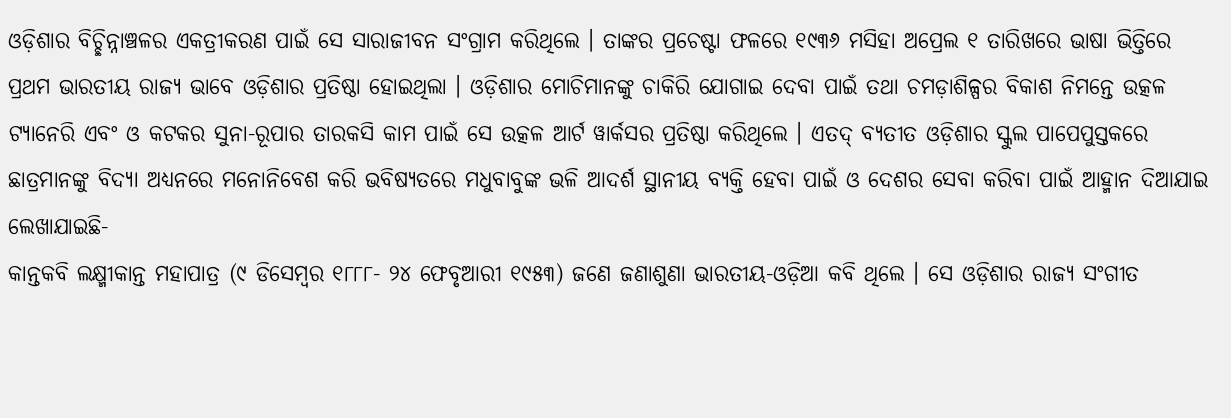ଓଡ଼ିଶାର ବିଚ୍ଛିନ୍ନାଞ୍ଚଳର ଏକତ୍ରୀକରଣ ପାଇଁ ସେ ସାରାଜୀବନ ସଂଗ୍ରାମ କରିଥିଲେ । ତାଙ୍କର ପ୍ରଚେଷ୍ଟା ଫଳରେ ୧୯୩୬ ମସିହା ଅପ୍ରେଲ ୧ ତାରିଖରେ ଭାଷା ଭିତ୍ତିରେ ପ୍ରଥମ ଭାରତୀୟ ରାଜ୍ୟ ଭାବେ ଓଡ଼ିଶାର ପ୍ରତିଷ୍ଠା ହୋଇଥିଲା । ଓଡ଼ିଶାର ମୋଚିମାନଙ୍କୁ ଚାକିରି ଯୋଗାଇ ଦେବା ପାଇଁ ତଥା ଚମଡ଼ାଶିଳ୍ପର ବିକାଶ ନିମନ୍ତେ ଉତ୍କଳ ଟ୍ୟାନେରି ଏବଂ ଓ କଟକର ସୁନା-ରୂପାର ତାରକସି କାମ ପାଇଁ ସେ ଉତ୍କଳ ଆର୍ଟ ୱାର୍କସର ପ୍ରତିଷ୍ଠା କରିଥିଲେ । ଏତଦ୍ ବ୍ୟତୀତ ଓଡ଼ିଶାର ସ୍କୁଲ ପାପେପୁସ୍ତକରେ ଛାତ୍ରମାନଙ୍କୁ ବିଦ୍ୟା ଅଧ୍ୟନରେ ମନୋନିବେଶ କରି ଭବିଷ୍ୟତରେ ମଧୁବାବୁଙ୍କ ଭଳି ଆଦର୍ଶ ସ୍ଥାନୀୟ ବ୍ୟକ୍ତି ହେବା ପାଇଁ ଓ ଦେଶର ସେବା କରିବା ପାଇଁ ଆହ୍ମାନ ଦିଆଯାଇ ଲେଖାଯାଇଛି-
କାନ୍ତକବି ଲକ୍ଷ୍ମୀକାନ୍ତ ମହାପାତ୍ର (୯ ଡିସେମ୍ବର ୧୮୮୮- ୨୪ ଫେବୃଆରୀ ୧୯୫୩) ଜଣେ ଜଣାଶୁଣା ଭାରତୀୟ-ଓଡ଼ିଆ କବି ଥିଲେ । ସେ ଓଡ଼ିଶାର ରାଜ୍ୟ ସଂଗୀତ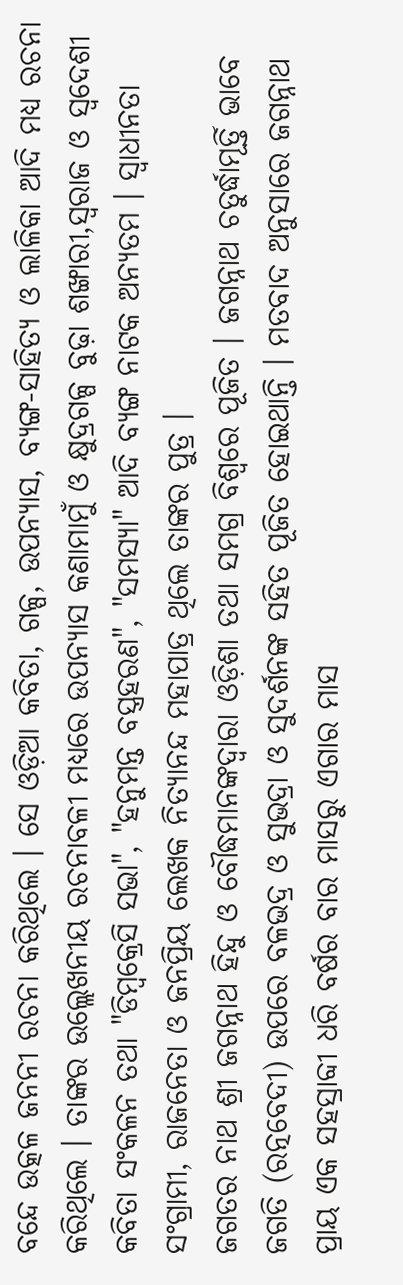ବନ୍ଦେ ଉତ୍କଳ ଜନନୀ ରଚନା କରିଥିଲେ । ସେ ଓଡ଼ିଆ କବିତା, ଗଳ୍ପ, ଉପନ୍ୟାସ, ବ୍ୟଙ୍ଗ-ସାହିତ୍ୟ ଓ ଲାଳିକା ଆଦି ମଧ୍ୟ ରଚନା କରିଥିଲେ । ତାଙ୍କର ଉଲ୍ଲେଖନୀୟ ରଚନାବଳୀ ମଧ୍ୟରେ ଉପନ୍ୟାସ କଣାମାମୁଁ ଓ କ୍ଷୁଦ୍ରଗଳ୍ପ ବୁଢ଼ା ଶଙ୍ଖାରୀ,ସ୍ୱରାଜ ଓ ସ୍ୱଦେଶୀ କବିତା ସଂକଳନ ତଥା "ଡିମ୍ବକ୍ରେସି ସଭା", "ହନୁମନ୍ତ ବସ୍ତ୍ରହରଣ", "ସମସ୍ୟା" ଆଦି ବ୍ୟଙ୍ଗ ନାଟକ ଅନ୍ୟତମ । ସ୍ୱାଧୀନତା ସଂଗ୍ରାମୀ, ରାଜନେତା ଓ ଜନପ୍ରିୟ ଲେଖକ ନିତ୍ୟାନନ୍ଦ ମହାପାତ୍ର ଥିଲେ ତାଙ୍କର ପୁତ୍ର ।
ଜଗତର ନାଥ ଶ୍ରୀ ଜଗନ୍ନାଥ ହିନ୍ଦୁ ଓ ବୌଦ୍ଧମାନଙ୍କଦ୍ୱାରା ଓଡ଼ିଶା ତଥା ସମଗ୍ର ବିଶ୍ଵରେ ପୂଜିତ । ଜଗନ୍ନାଥ ଚତୁର୍ଦ୍ଧାମୂର୍ତ୍ତି ଭାବେ ଜଗତି (ରତ୍ନବେଦୀ) ଉପରେ ବଳଭଦ୍ର ଓ ସୁଭଦ୍ରା ଓ ସୁଦର୍ଶନଙ୍କ ସହିତ ପୂଜିତ ହୋଇଥାନ୍ତି । ମତବାଦ ଅନୁସାରେ ଜଗନ୍ନାଥ ପ୍ରାୟ ଏକ ସହସ୍ରାବ୍ଦୀ ଧରି ବର୍ଷର ବାର ମାସରୁ ଏଗାର ମାସ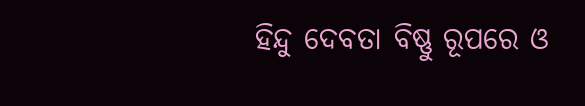ହିନ୍ଦୁ ଦେବତା ବିଷ୍ଣୁ ରୂପରେ ଓ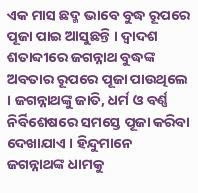ଏକ ମାସ ଛଦ୍ମ ଭାବେ ବୁଦ୍ଧ ରୂପରେ ପୂଜା ପାଇ ଆସୁଛନ୍ତି । ଦ୍ୱାଦଶ ଶତାବ୍ଦୀରେ ଜଗନ୍ନାଥ ବୁଦ୍ଧଙ୍କ ଅବତାର ରୂପରେ ପୂଜା ପାଉଥିଲେ । ଜଗନ୍ନାଥଙ୍କୁ ଜାତି, ଧର୍ମ ଓ ବର୍ଣ୍ଣ ନିର୍ବିଶେଷରେ ସମସ୍ତେ ପୂଜା କରିବା ଦେଖାଯାଏ । ହିନ୍ଦୁମାନେ ଜଗନ୍ନାଥଙ୍କ ଧାମକୁ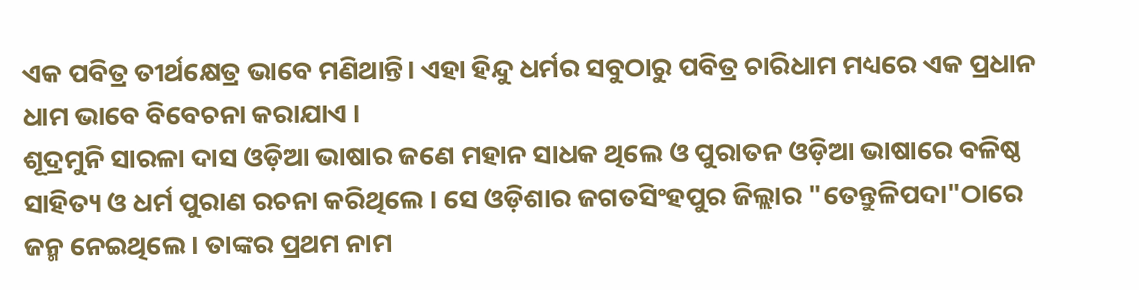ଏକ ପବିତ୍ର ତୀର୍ଥକ୍ଷେତ୍ର ଭାବେ ମଣିଥାନ୍ତି। ଏହା ହିନ୍ଦୁ ଧର୍ମର ସବୁଠାରୁ ପବିତ୍ର ଚାରିଧାମ ମଧ୍ୟରେ ଏକ ପ୍ରଧାନ ଧାମ ଭାବେ ବିବେଚନା କରାଯାଏ ।
ଶୂଦ୍ରମୁନି ସାରଳା ଦାସ ଓଡ଼ିଆ ଭାଷାର ଜଣେ ମହାନ ସାଧକ ଥିଲେ ଓ ପୁରାତନ ଓଡ଼ିଆ ଭାଷାରେ ବଳିଷ୍ଠ ସାହିତ୍ୟ ଓ ଧର୍ମ ପୁରାଣ ରଚନା କରିଥିଲେ । ସେ ଓଡ଼ିଶାର ଜଗତସିଂହପୁର ଜିଲ୍ଲାର "ତେନ୍ତୁଳିପଦା"ଠାରେ ଜନ୍ମ ନେଇଥିଲେ । ତାଙ୍କର ପ୍ରଥମ ନାମ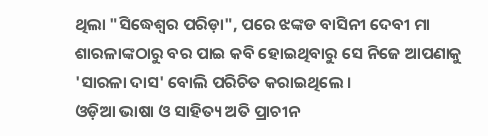ଥିଲା "ସିଦ୍ଧେଶ୍ୱର ପରିଡ଼ା", ପରେ ଝଙ୍କଡ ବାସିନୀ ଦେବୀ ମା ଶାରଳାଙ୍କଠାରୁ ବର ପାଇ କବି ହୋଇଥିବାରୁ ସେ ନିଜେ ଆପଣାକୁ 'ସାରଳା ଦାସ' ବୋଲି ପରିଚିତ କରାଇଥିଲେ ।
ଓଡ଼ିଆ ଭାଷା ଓ ସାହିତ୍ୟ ଅତି ପ୍ରାଚୀନ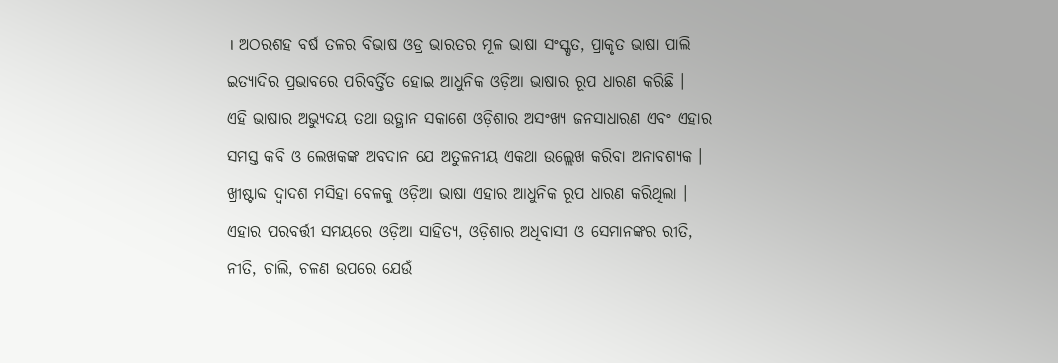। ଅଠରଶହ ବର୍ଷ ତଳର ବିଭାଷ ଓଡ୍ର ଭାରତର ମୂଳ ଭାଷା ସଂସ୍କୃତ, ପ୍ରାକୃତ ଭାଷା ପାଲି ଇତ୍ୟାଦିର ପ୍ରଭାବରେ ପରିବର୍ତ୍ତିତ ହୋଇ ଆଧୁନିକ ଓଡ଼ିଆ ଭାଷାର ରୂପ ଧାରଣ କରିଛି । ଏହି ଭାଷାର ଅଭ୍ୟୁଦୟ ତଥା ଉତ୍ଥାନ ସକାଶେ ଓଡ଼ିଶାର ଅସଂଖ୍ୟ ଜନସାଧାରଣ ଏବଂ ଏହାର ସମସ୍ତ କବି ଓ ଲେଖକଙ୍କ ଅବଦାନ ଯେ ଅତୁଳନୀୟ ଏକଥା ଉଲ୍ଲେଖ କରିବା ଅନାବଶ୍ୟକ । ଖ୍ରୀଷ୍ଟାବ୍ଦ ଦ୍ୱାଦଶ ମସିହା ବେଳକୁ ଓଡ଼ିଆ ଭାଷା ଏହାର ଆଧୁନିକ ରୂପ ଧାରଣ କରିଥିଲା । ଏହାର ପରବର୍ତ୍ତୀ ସମୟରେ ଓଡ଼ିଆ ସାହିତ୍ୟ, ଓଡ଼ିଶାର ଅଧିବାସୀ ଓ ସେମାନଙ୍କର ରୀତି, ନୀତି, ଚାଲି, ଚଳଣ ଉପରେ ଯେଉଁ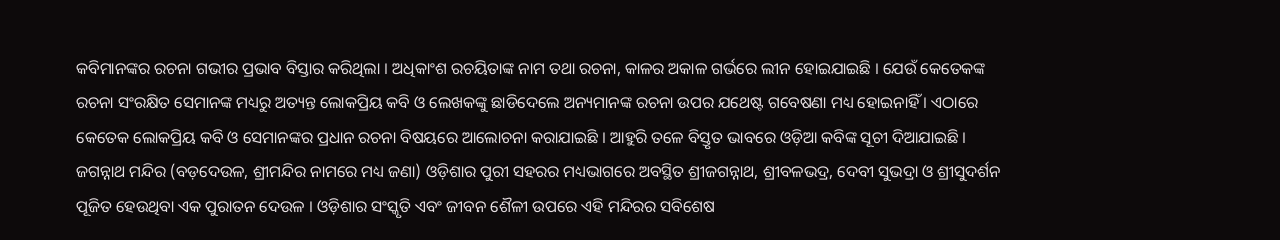କବିମାନଙ୍କର ରଚନା ଗଭୀର ପ୍ରଭାବ ବିସ୍ତାର କରିଥିଲା । ଅଧିକାଂଶ ରଚୟିତାଙ୍କ ନାମ ତଥା ରଚନା, କାଳର ଅକାଳ ଗର୍ଭରେ ଲୀନ ହୋଇଯାଇଛି । ଯେଉଁ କେତେକଙ୍କ ରଚନା ସଂରକ୍ଷିତ ସେମାନଙ୍କ ମଧ୍ୟରୁ ଅତ୍ୟନ୍ତ ଲୋକପ୍ରିୟ କବି ଓ ଲେଖକଙ୍କୁ ଛାଡିଦେଲେ ଅନ୍ୟମାନଙ୍କ ରଚନା ଉପର ଯଥେଷ୍ଟ ଗବେଷଣା ମଧ୍ୟ ହୋଇନାହିଁ । ଏଠାରେ କେତେକ ଲୋକପ୍ରିୟ କବି ଓ ସେମାନଙ୍କର ପ୍ରଧାନ ରଚନା ବିଷୟରେ ଆଲୋଚନା କରାଯାଇଛି । ଆହୁରି ତଳେ ବିସ୍ତୃତ ଭାବରେ ଓଡ଼ିଆ କବିଙ୍କ ସୂଚୀ ଦିଆଯାଇଛି ।
ଜଗନ୍ନାଥ ମନ୍ଦିର (ବଡ଼ଦେଉଳ, ଶ୍ରୀମନ୍ଦିର ନାମରେ ମଧ୍ୟ ଜଣା) ଓଡ଼ିଶାର ପୁରୀ ସହରର ମଧ୍ୟଭାଗରେ ଅବସ୍ଥିତ ଶ୍ରୀଜଗନ୍ନାଥ, ଶ୍ରୀବଳଭଦ୍ର, ଦେବୀ ସୁଭଦ୍ରା ଓ ଶ୍ରୀସୁଦର୍ଶନ ପୂଜିତ ହେଉଥିବା ଏକ ପୁରାତନ ଦେଉଳ । ଓଡ଼ିଶାର ସଂସ୍କୃତି ଏବଂ ଜୀବନ ଶୈଳୀ ଉପରେ ଏହି ମନ୍ଦିରର ସବିଶେଷ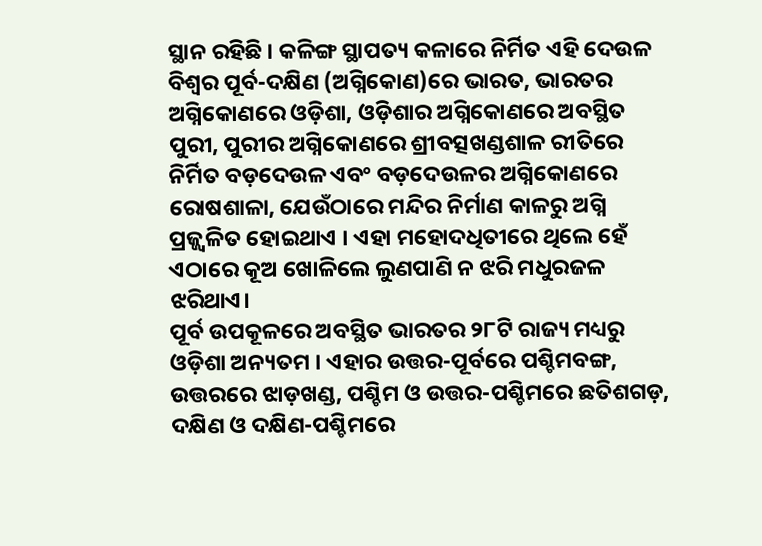ସ୍ଥାନ ରହିଛି । କଳିଙ୍ଗ ସ୍ଥାପତ୍ୟ କଳାରେ ନିର୍ମିତ ଏହି ଦେଉଳ ବିଶ୍ୱର ପୂର୍ବ-ଦକ୍ଷିଣ (ଅଗ୍ନିକୋଣ)ରେ ଭାରତ, ଭାରତର ଅଗ୍ନିକୋଣରେ ଓଡ଼ିଶା, ଓଡ଼ିଶାର ଅଗ୍ନିକୋଣରେ ଅବସ୍ଥିତ ପୁରୀ, ପୁରୀର ଅଗ୍ନିକୋଣରେ ଶ୍ରୀବତ୍ସଖଣ୍ଡଶାଳ ରୀତିରେ ନିର୍ମିତ ବଡ଼ଦେଉଳ ଏବଂ ବଡ଼ଦେଉଳର ଅଗ୍ନିକୋଣରେ ରୋଷଶାଳା, ଯେଉଁଠାରେ ମନ୍ଦିର ନିର୍ମାଣ କାଳରୁ ଅଗ୍ନି ପ୍ରଜ୍ଜ୍ୱଳିତ ହୋଇଥାଏ । ଏହା ମହୋଦଧିତୀରେ ଥିଲେ ହେଁ ଏଠାରେ କୂଅ ଖୋଳିଲେ ଲୁଣପାଣି ନ ଝରି ମଧୁରଜଳ ଝରିଥାଏ।
ପୂର୍ବ ଉପକୂଳରେ ଅବସ୍ଥିତ ଭାରତର ୨୮ଟି ରାଜ୍ୟ ମଧ୍ୟରୁ ଓଡ଼ିଶା ଅନ୍ୟତମ । ଏହାର ଉତ୍ତର-ପୂର୍ବରେ ପଶ୍ଚିମବଙ୍ଗ, ଉତ୍ତରରେ ଝାଡ଼ଖଣ୍ଡ, ପଶ୍ଚିମ ଓ ଉତ୍ତର-ପଶ୍ଚିମରେ ଛତିଶଗଡ଼, ଦକ୍ଷିଣ ଓ ଦକ୍ଷିଣ-ପଶ୍ଚିମରେ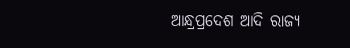ଆନ୍ଧ୍ରପ୍ରଦେଶ ଆଦି ରାଜ୍ୟ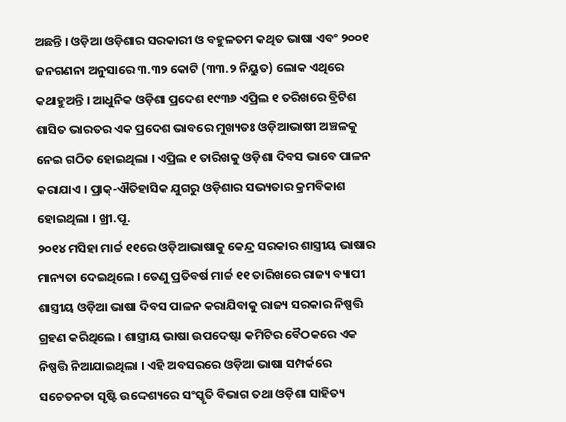ଅଛନ୍ତି । ଓଡ଼ିଆ ଓଡ଼ିଶାର ସରକାରୀ ଓ ବହୁଳତମ କଥିତ ଭାଷା ଏବଂ ୨୦୦୧ ଜନଗଣନା ଅନୁସାରେ ୩.୩୨ କୋଟି (୩୩.୨ ନିୟୁତ) ଲୋକ ଏଥିରେ କଥାହୁଅନ୍ତି । ଆଧୁନିକ ଓଡ଼ିଶା ପ୍ରଦେଶ ୧୯୩୬ ଏପ୍ରିଲ ୧ ତରିଖରେ ବ୍ରିଟିଶ ଶାସିତ ଭାରତର ଏକ ପ୍ରଦେଶ ଭାବରେ ମୁଖ୍ୟତଃ ଓଡ଼ିଆଭାଷୀ ଅଞ୍ଚଳକୁ ନେଇ ଗଠିତ ହୋଇଥିଲା । ଏପ୍ରିଲ ୧ ତାରିଖକୁ ଓଡ଼ିଶା ଦିବସ ଭାବେ ପାଳନ କରାଯାଏ । ପ୍ରାକ୍-ଐତିହାସିକ ଯୁଗରୁ ଓଡ଼ିଶାର ସଭ୍ୟତାର କ୍ରମବିକାଶ ହୋଇଥିଲା । ଖ୍ରୀ.ପୂ.
୨୦୧୪ ମସିହା ମାର୍ଚ୍ଚ ୧୧ରେ ଓଡ଼ିଆଭାଷାକୁ କେନ୍ଦ୍ର ସରକାର ଶାସ୍ତ୍ରୀୟ ଭାଷାର ମାନ୍ୟତା ଦେଇଥିଲେ । ତେଣୁ ପ୍ରତିବର୍ଷ ମାର୍ଚ୍ଚ ୧୧ ତାରିଖରେ ରାଜ୍ୟ ବ୍ୟାପୀ ଶାସ୍ତ୍ରୀୟ ଓଡ଼ିଆ ଭାଷା ଦିବସ ପାଳନ କରାଯିବାକୁ ରାଜ୍ୟ ସରକାର ନିଷ୍ପତ୍ତି ଗ୍ରହଣ କରିଥିଲେ । ଶାସ୍ତ୍ରୀୟ ଭାଷା ଉପଦେଷ୍ଟା କମିଟିର ବୈଠକରେ ଏକ ନିଷ୍ପତ୍ତି ନିଆଯାଇଥିଲା । ଏହି ଅବସରରେ ଓଡ଼ିଆ ଭାଷା ସମ୍ପର୍କରେ ସଚେତନତା ସୃଷ୍ଟି ଉଦ୍ଦେଶ୍ୟରେ ସଂସ୍କୃତି ବିଭାଗ ତଥା ଓଡ଼ିଶା ସାହିତ୍ୟ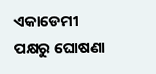ଏକାଡେମୀ ପକ୍ଷରୁ ଘୋଷଣା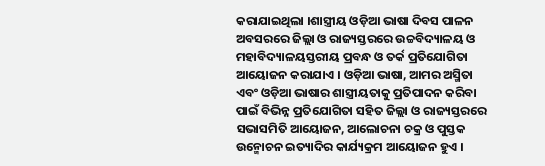କରାଯାଇଥିଲା ।ଶାସ୍ତ୍ରୀୟ ଓଡ଼ିଆ ଭାଷା ଦିବସ ପାଳନ ଅବସରରେ ଜିଲ୍ଲା ଓ ରାଜ୍ୟସ୍ତରରେ ଉଚ୍ଚବିଦ୍ୟାଳୟ ଓ ମହାବିଦ୍ୟାଳୟସ୍ତରୀୟ ପ୍ରବନ୍ଧ ଓ ତର୍କ ପ୍ରତିଯୋଗିତା ଆୟୋଜନ କରାଯାଏ । ଓଡ଼ିଆ ଭାଷା, ଆମର ଅସ୍ମିତା ଏବଂ ଓଡ଼ିଆ ଭାଷାର ଶାସ୍ତ୍ରୀୟତାକୁ ପ୍ରତିପାଦନ କରିବା ପାଇଁ ବିଭିନ୍ନ ପ୍ରତିଯୋଗିତା ସହିତ ଜିଲ୍ଲା ଓ ରାଜ୍ୟସ୍ତରରେ ସଭାସମିତି ଆୟୋଜନ, ଆଲୋଚନା ଚକ୍ର ଓ ପୁସ୍ତକ ଉନ୍ମୋଚନ ଇତ୍ୟାଦିର କାର୍ଯ୍ୟକ୍ରମ ଆୟୋଜନ ହୁଏ ।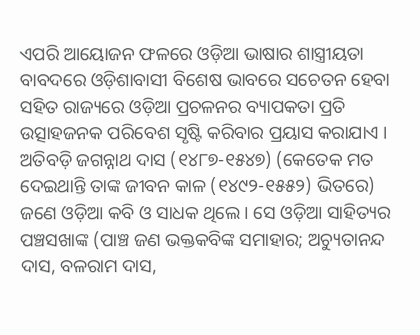ଏପରି ଆୟୋଜନ ଫଳରେ ଓଡ଼ିଆ ଭାଷାର ଶାସ୍ତ୍ରୀୟତା ବାବଦରେ ଓଡ଼ିଶାବାସୀ ବିଶେଷ ଭାବରେ ସଚେତନ ହେବା ସହିତ ରାଜ୍ୟରେ ଓଡ଼ିଆ ପ୍ରଚଳନର ବ୍ୟାପକତା ପ୍ରତି ଉତ୍ସାହଜନକ ପରିବେଶ ସୃଷ୍ଟି କରିବାର ପ୍ରୟାସ କରାଯାଏ ।
ଅତିବଡ଼ି ଜଗନ୍ନାଥ ଦାସ (୧୪୮୭-୧୫୪୭) (କେତେକ ମତ ଦେଇଥାନ୍ତି ତାଙ୍କ ଜୀବନ କାଳ (୧୪୯୨-୧୫୫୨) ଭିତରେ) ଜଣେ ଓଡ଼ିଆ କବି ଓ ସାଧକ ଥିଲେ । ସେ ଓଡ଼ିଆ ସାହିତ୍ୟର ପଞ୍ଚସଖାଙ୍କ (ପାଞ୍ଚ ଜଣ ଭକ୍ତକବିଙ୍କ ସମାହାର; ଅଚ୍ୟୁତାନନ୍ଦ ଦାସ, ବଳରାମ ଦାସ,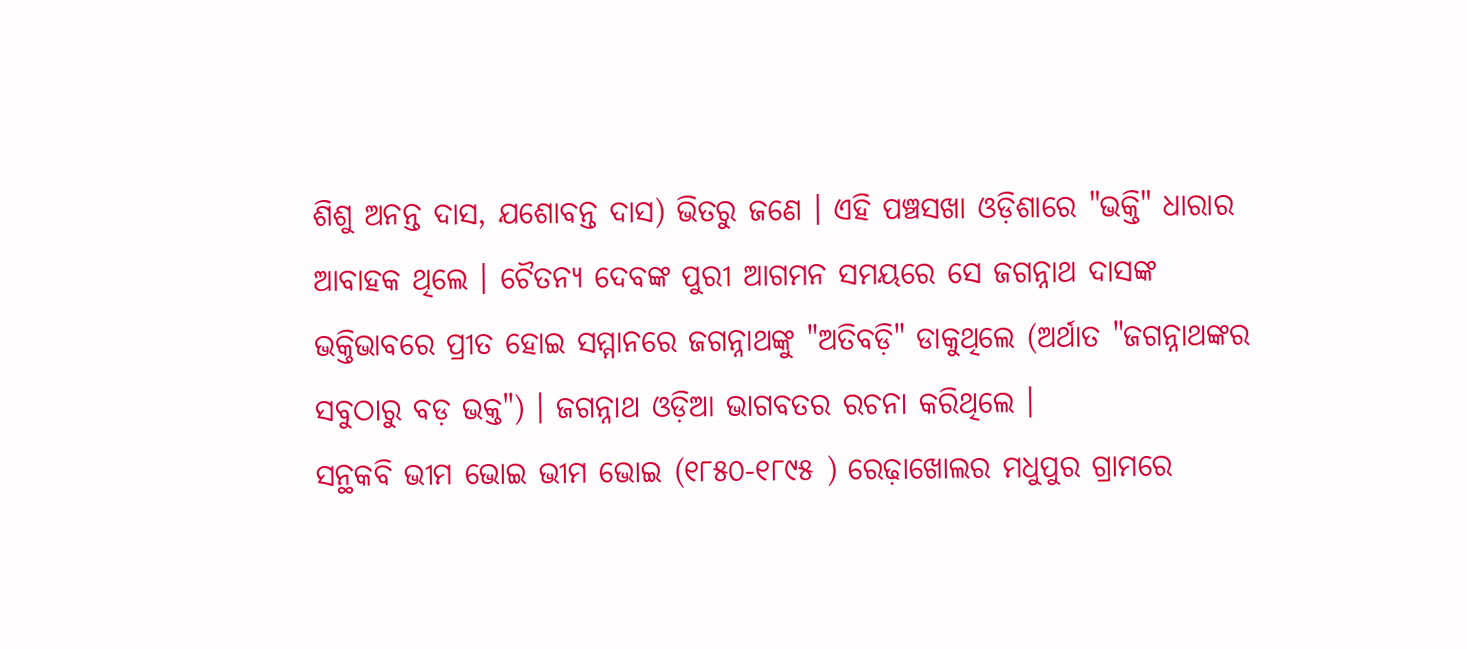ଶିଶୁ ଅନନ୍ତ ଦାସ, ଯଶୋବନ୍ତ ଦାସ) ଭିତରୁ ଜଣେ । ଏହି ପଞ୍ଚସଖା ଓଡ଼ିଶାରେ "ଭକ୍ତି" ଧାରାର ଆବାହକ ଥିଲେ । ଚୈତନ୍ୟ ଦେବଙ୍କ ପୁରୀ ଆଗମନ ସମୟରେ ସେ ଜଗନ୍ନାଥ ଦାସଙ୍କ ଭକ୍ତିଭାବରେ ପ୍ରୀତ ହୋଇ ସମ୍ମାନରେ ଜଗନ୍ନାଥଙ୍କୁ "ଅତିବଡ଼ି" ଡାକୁଥିଲେ (ଅର୍ଥାତ "ଜଗନ୍ନାଥଙ୍କର ସବୁଠାରୁ ବଡ଼ ଭକ୍ତ") । ଜଗନ୍ନାଥ ଓଡ଼ିଆ ଭାଗବତର ରଚନା କରିଥିଲେ ।
ସନ୍ଥକବି ଭୀମ ଭୋଇ ଭୀମ ଭୋଇ (୧୮୫୦-୧୮୯୫ ) ରେଢ଼ାଖୋଲର ମଧୁପୁର ଗ୍ରାମରେ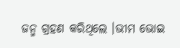ଜନ୍ମ ଗ୍ରହଣ କରିଥିଲେ ।ଭୀମ ଭୋଇ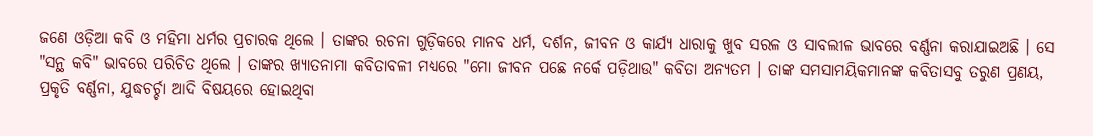ଜଣେ ଓଡ଼ିଆ କବି ଓ ମହିମା ଧର୍ମର ପ୍ରଚାରକ ଥିଲେ । ତାଙ୍କର ରଚନା ଗୁଡ଼ିକରେ ମାନବ ଧର୍ମ, ଦର୍ଶନ, ଜୀବନ ଓ କାର୍ଯ୍ୟ ଧାରାକୁ ଖୁବ ସରଳ ଓ ସାବଲୀଳ ଭାବରେ ବର୍ଣ୍ଣନା କରାଯାଇଅଛି । ସେ "ସନ୍ଥ କବି" ଭାବରେ ପରିଚିତ ଥିଲେ । ତାଙ୍କର ଖ୍ୟାତନାମା କବିତାବଳୀ ମଧ୍ୟରେ "ମୋ ଜୀବନ ପଛେ ନର୍କେ ପଡ଼ିଥାଉ" କବିତା ଅନ୍ୟତମ । ତାଙ୍କ ସମସାମୟିକମାନଙ୍କ କବିତାସବୁ ତରୁଣ ପ୍ରଣୟ, ପ୍ରକୃତି ବର୍ଣ୍ଣନା, ଯୁଦ୍ଧଚର୍ଚ୍ଚା ଆଦି ବିଷୟରେ ହୋଇଥିବା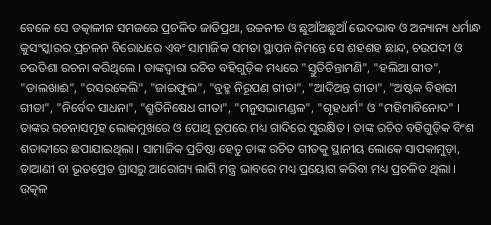ବେଳେ ସେ ତତ୍କାଳୀନ ସମଜରେ ପ୍ରଚଳିତ ଜାତିପ୍ରଥା, ଉଚ୍ଚନୀଚ ଓ ଛୁଆଁଅଛୁଆଁ ଭେଦଭାବ ଓ ଅନ୍ୟାନ୍ୟ ଧର୍ମାନ୍ଧ କୁସଂସ୍କାରର ପ୍ରଚଳନ ବିରୋଧରେ ଏବଂ ସାମାଜିକ ସମତା ସ୍ଥାପନ ନିମନ୍ତେ ସେ ଶହଶହ ଛାନ୍ଦ, ଚଉପଦୀ ଓ ଚଉତିଶା ରଚନା କରିଥିଲେ । ତାଙ୍କଦ୍ୱାରା ରଚିତ ବହିଗୁଡ଼ିକ ମଧ୍ୟରେ "ସ୍ତୁତିଚିନ୍ତାମଣି", "ହଲିଆ ଗୀତ", "ଡାଲଖାଈ", "ରସରକେଲି", "ଜାଇଫୁଲ", "ବ୍ରହ୍ମ ନିରୂପଣ ଗୀତା", "ଆଦିଅନ୍ତ ଗୀତା", "ଅଷ୍ଟକ ବିହାରୀ ଗୀତା", "ନିର୍ବେଦ ସାଧନା", "ଶ୍ରୁତିନିଷେଧ ଗୀତା", "ମନୁସଭାମଣ୍ଡଳ", "ଗୃହଧର୍ମ" ଓ "ମହିମାବିନୋଦ" । ତାଙ୍କର ରଚନାସମୂହ ଲୋକମୁଖରେ ଓ ପୋଥି ରୂପରେ ମଧ୍ୟ ଗାଦିରେ ସୁରକ୍ଷିତ । ତାଙ୍କ ରଚିତ ବହିଗୁଡ଼ିକ ବିଂଶ ଶତାବ୍ଦୀରେ ଛପାଯାଇଥିଲା । ସାମାଜିକ ପ୍ରତିଷ୍ଠା ହେତୁ ତାଙ୍କ ରଚିତ ଗୀତକୁ ସ୍ଥାନୀୟ ଲୋକେ ସାପକାମୁଡ଼ା, ଡାଆଣୀ ବା ଭୂତପ୍ରେତ ଗ୍ରାସରୁ ଆରୋଗ୍ୟ ଲାଗି ମନ୍ତ୍ର ଭାବରେ ମଧ୍ୟ ପ୍ରୟୋଗ କରିବା ମଧ୍ୟ ପ୍ରଚଳିତ ଥିଲା ।
ଉତ୍କଳ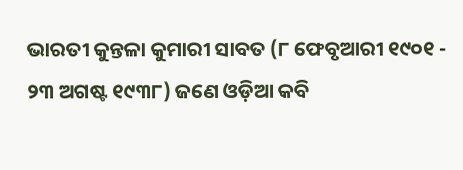ଭାରତୀ କୁନ୍ତଳା କୁମାରୀ ସାବତ (୮ ଫେବୃଆରୀ ୧୯୦୧ - ୨୩ ଅଗଷ୍ଟ ୧୯୩୮) ଜଣେ ଓଡ଼ିଆ କବି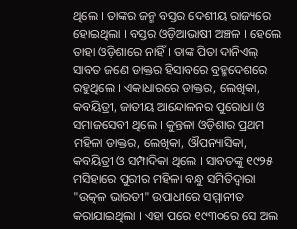ଥିଲେ । ତାଙ୍କର ଜନ୍ମ ବସ୍ତର ଦେଶୀୟ ରାଜ୍ୟରେ ହୋଇଥିଲା । ବସ୍ତର ଓଡ଼ିଆଭାଷୀ ଅଞ୍ଚଳ । ହେଲେ ତାହା ଓଡ଼ିଶାରେ ନାହିଁ । ତାଙ୍କ ପିତା ଦାନିଏଲ୍ ସାବତ ଜଣେ ଡାକ୍ତର ହିସାବରେ ବ୍ରହ୍ମଦେଶରେ ରହୁଥିଲେ । ଏକାଧାରରେ ଡାକ୍ତର, ଲେଖିକା, କବୟିତ୍ରୀ, ଜାତୀୟ ଆନ୍ଦୋଳନର ପୁରୋଧା ଓ ସମାଜସେବୀ ଥିଲେ । କୁନ୍ତଳା ଓଡ଼ିଶାର ପ୍ରଥମ ମହିଳା ଡାକ୍ତର, ଲେଖିକା, ଔପନ୍ୟାସିକା, କବୟିତ୍ରୀ ଓ ସମ୍ପାଦିକା ଥିଲେ । ସାବତଙ୍କୁ ୧୯୨୫ ମସିହାରେ ପୁରୀର ମହିଳା ବନ୍ଧୁ ସମିତିଦ୍ୱାରା "ଉତ୍କଳ ଭାରତୀ" ଉପାଧୀରେ ସମ୍ମାନୀତ କରାଯାଇଥିଲା । ଏହା ପରେ ୧୯୩୦ରେ ସେ ଅଲ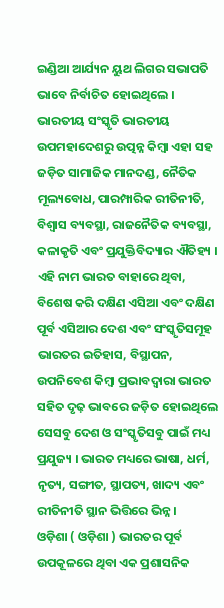ଇଣ୍ଡିଆ ଆର୍ଯ୍ୟନ ୟୁଥ ଲିଗର ସଭାପତି ଭାବେ ନିର୍ବାଚିତ ହୋଇଥିଲେ ।
ଭାରତୀୟ ସଂସ୍କୃତି ଭାରତୀୟ ଉପମହାଦେଶରୁ ଉତ୍ପନ୍ନ କିମ୍ବା ଏହା ସହ ଜଡ଼ିତ ସାମାଜିକ ମାନଦଣ୍ଡ, ନୈତିକ ମୂଲ୍ୟବୋଧ, ପାରମ୍ପାରିକ ରୀତିନୀତି, ବିଶ୍ୱାସ ବ୍ୟବସ୍ଥା, ରାଜନୈତିକ ବ୍ୟବସ୍ଥା, କଳାକୃତି ଏବଂ ପ୍ରଯୁକ୍ତିବିଦ୍ୟାର ଐତିହ୍ୟ । ଏହି ନାମ ଭାରତ ବାହାରେ ଥିବା, ବିଶେଷ କରି ଦକ୍ଷିଣ ଏସିଆ ଏବଂ ଦକ୍ଷିଣ ପୂର୍ବ ଏସିଆର ଦେଶ ଏବଂ ସଂସ୍କୃତିସମୂହ ଭାରତର ଇତିହାସ, ବିସ୍ଥାପନ, ଉପନିବେଶ କିମ୍ବା ପ୍ରଭାବଦ୍ୱାରା ଭାରତ ସହିତ ଦୃଢ଼ ଭାବରେ ଜଡ଼ିତ ହୋଇଥିଲେ ସେସବୁ ଦେଶ ଓ ସଂସ୍କୃତିସବୁ ପାଇଁ ମଧ୍ୟ ପ୍ରଯୁଜ୍ୟ । ଭାରତ ମଧ୍ୟରେ ଭାଷା, ଧର୍ମ, ନୃତ୍ୟ, ସଙ୍ଗୀତ, ସ୍ଥାପତ୍ୟ, ଖାଦ୍ୟ ଏବଂ ରୀତିନୀତି ସ୍ଥାନ ଭିତ୍ତିରେ ଭିନ୍ନ ।
ଓଡ଼ିଶା ( ଓଡ଼ିଶା ) ଭାରତର ପୂର୍ବ ଉପକୂଳରେ ଥିବା ଏକ ପ୍ରଶାସନିକ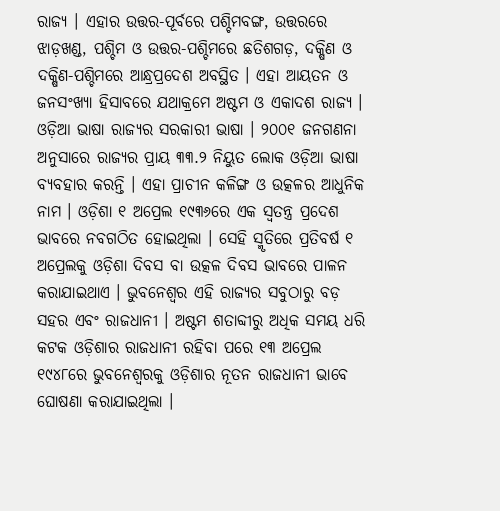ରାଜ୍ୟ । ଏହାର ଉତ୍ତର-ପୂର୍ବରେ ପଶ୍ଚିମବଙ୍ଗ, ଉତ୍ତରରେ ଝାଡ଼ଖଣ୍ଡ, ପଶ୍ଚିମ ଓ ଉତ୍ତର-ପଶ୍ଚିମରେ ଛତିଶଗଡ଼, ଦକ୍ଷିଣ ଓ ଦକ୍ଷିଣ-ପଶ୍ଚିମରେ ଆନ୍ଧ୍ରପ୍ରଦେଶ ଅବସ୍ଥିତ । ଏହା ଆୟତନ ଓ ଜନସଂଖ୍ୟା ହିସାବରେ ଯଥାକ୍ରମେ ଅଷ୍ଟମ ଓ ଏକାଦଶ ରାଜ୍ୟ । ଓଡ଼ିଆ ଭାଷା ରାଜ୍ୟର ସରକାରୀ ଭାଷା । ୨୦୦୧ ଜନଗଣନା ଅନୁସାରେ ରାଜ୍ୟର ପ୍ରାୟ ୩୩.୨ ନିୟୁତ ଲୋକ ଓଡ଼ିଆ ଭାଷା ବ୍ୟବହାର କରନ୍ତି । ଏହା ପ୍ରାଚୀନ କଳିଙ୍ଗ ଓ ଉତ୍କଳର ଆଧୁନିକ ନାମ । ଓଡ଼ିଶା ୧ ଅପ୍ରେଲ ୧୯୩୬ରେ ଏକ ସ୍ୱତନ୍ତ୍ର ପ୍ରଦେଶ ଭାବରେ ନବଗଠିତ ହୋଇଥିଲା । ସେହି ସ୍ମୃତିରେ ପ୍ରତିବର୍ଷ ୧ ଅପ୍ରେଲକୁ ଓଡ଼ିଶା ଦିବସ ବା ଉତ୍କଳ ଦିବସ ଭାବରେ ପାଳନ କରାଯାଇଥାଏ । ଭୁବନେଶ୍ୱର ଏହି ରାଜ୍ୟର ସବୁଠାରୁ ବଡ଼ ସହର ଏବଂ ରାଜଧାନୀ । ଅଷ୍ଟମ ଶତାବ୍ଦୀରୁ ଅଧିକ ସମୟ ଧରି କଟକ ଓଡ଼ିଶାର ରାଜଧାନୀ ରହିବା ପରେ ୧୩ ଅପ୍ରେଲ ୧୯୪୮ରେ ଭୁବନେଶ୍ୱରକୁ ଓଡ଼ିଶାର ନୂତନ ରାଜଧାନୀ ଭାବେ ଘୋଷଣା କରାଯାଇଥିଲା ।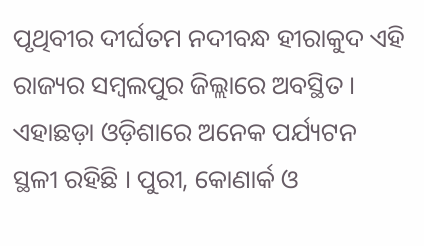ପୃଥିବୀର ଦୀର୍ଘତମ ନଦୀବନ୍ଧ ହୀରାକୁଦ ଏହି ରାଜ୍ୟର ସମ୍ବଲପୁର ଜିଲ୍ଲାରେ ଅବସ୍ଥିତ । ଏହାଛଡ଼ା ଓଡ଼ିଶାରେ ଅନେକ ପର୍ଯ୍ୟଟନ ସ୍ଥଳୀ ରହିଛି । ପୁରୀ, କୋଣାର୍କ ଓ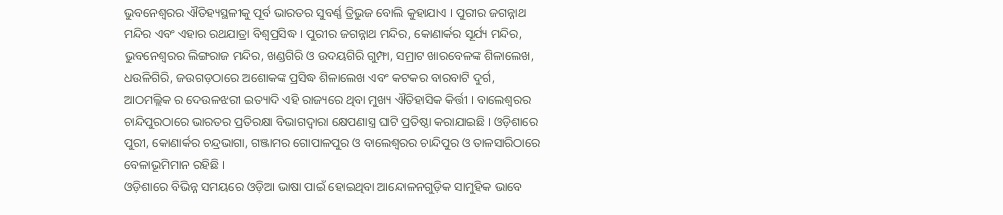ଭୁବନେଶ୍ୱରର ଐତିହ୍ୟସ୍ଥଳୀକୁ ପୂର୍ବ ଭାରତର ସୁବର୍ଣ୍ଣ ତ୍ରିଭୁଜ ବୋଲି କୁହାଯାଏ । ପୁରୀର ଜଗନ୍ନାଥ ମନ୍ଦିର ଏବଂ ଏହାର ରଥଯାତ୍ରା ବିଶ୍ୱପ୍ରସିଦ୍ଧ । ପୁରୀର ଜଗନ୍ନାଥ ମନ୍ଦିର, କୋଣାର୍କର ସୂର୍ଯ୍ୟ ମନ୍ଦିର, ଭୁବନେଶ୍ୱରର ଲିଙ୍ଗରାଜ ମନ୍ଦିର, ଖଣ୍ଡଗିରି ଓ ଉଦୟଗିରି ଗୁମ୍ଫା, ସମ୍ରାଟ ଖାରବେଳଙ୍କ ଶିଳାଲେଖ, ଧଉଳିଗିରି, ଜଉଗଡ଼ଠାରେ ଅଶୋକଙ୍କ ପ୍ରସିଦ୍ଧ ଶିଳାଲେଖ ଏବଂ କଟକର ବାରବାଟି ଦୁର୍ଗ, ଆଠମଲ୍ଲିକ ର ଦେଉଳଝରୀ ଇତ୍ୟାଦି ଏହି ରାଜ୍ୟରେ ଥିବା ମୁଖ୍ୟ ଐତିହାସିକ କିର୍ତ୍ତୀ । ବାଲେଶ୍ୱରର ଚାନ୍ଦିପୁରଠାରେ ଭାରତର ପ୍ରତିରକ୍ଷା ବିଭାଗଦ୍ୱାରା କ୍ଷେପଣାସ୍ତ୍ର ଘାଟି ପ୍ରତିଷ୍ଠା କରାଯାଇଛି । ଓଡ଼ିଶାରେ ପୁରୀ, କୋଣାର୍କର ଚନ୍ଦ୍ରଭାଗା, ଗଞ୍ଜାମର ଗୋପାଳପୁର ଓ ବାଲେଶ୍ୱରର ଚାନ୍ଦିପୁର ଓ ତାଳସାରିଠାରେ ବେଳାଭୂମିମାନ ରହିଛି ।
ଓଡ଼ିଶାରେ ବିଭିନ୍ନ ସମୟରେ ଓଡ଼ିଆ ଭାଷା ପାଇଁ ହୋଇଥିବା ଆନ୍ଦୋଳନଗୁଡ଼ିକ ସାମୁହିକ ଭାବେ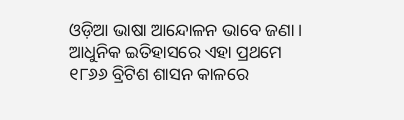ଓଡ଼ିଆ ଭାଷା ଆନ୍ଦୋଳନ ଭାବେ ଜଣା । ଆଧୁନିକ ଇତିହାସରେ ଏହା ପ୍ରଥମେ ୧୮୬୬ ବ୍ରିଟିଶ ଶାସନ କାଳରେ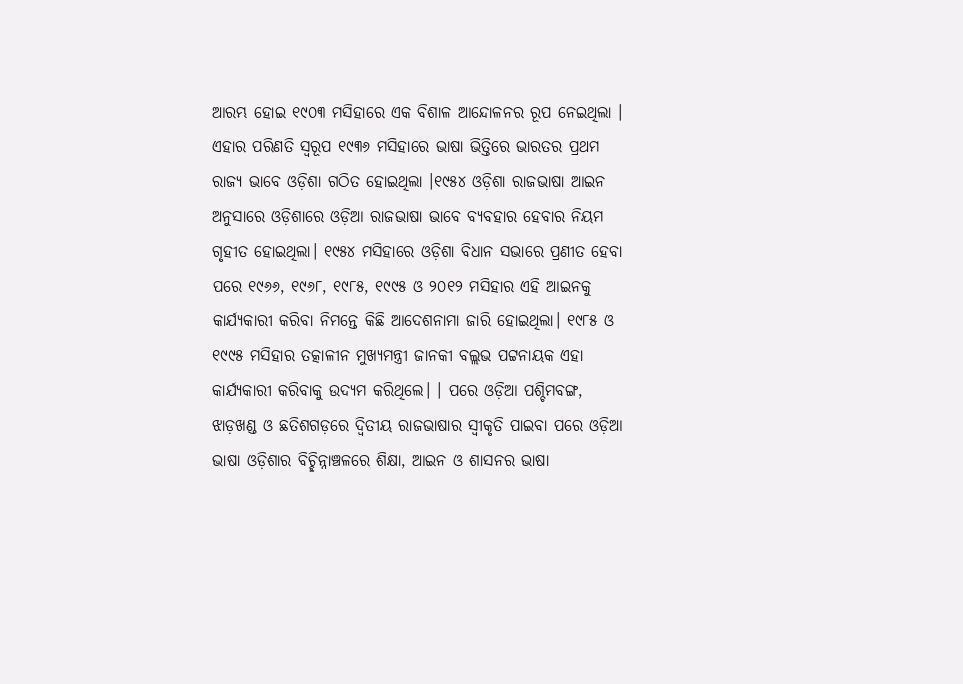ଆରମ୍ଭ ହୋଇ ୧୯୦୩ ମସିହାରେ ଏକ ବିଶାଳ ଆନ୍ଦୋଳନର ରୂପ ନେଇଥିଲା । ଏହାର ପରିଣତି ସ୍ୱରୂପ ୧୯୩୬ ମସିହାରେ ଭାଷା ଭିତ୍ତିରେ ଭାରତର ପ୍ରଥମ ରାଜ୍ୟ ଭାବେ ଓଡ଼ିଶା ଗଠିତ ହୋଇଥିଲା ।୧୯୫୪ ଓଡ଼ିଶା ରାଜଭାଷା ଆଇନ ଅନୁସାରେ ଓଡ଼ିଶାରେ ଓଡ଼ିଆ ରାଜଭାଷା ଭାବେ ବ୍ୟବହାର ହେବାର ନିୟମ ଗୃହୀତ ହୋଇଥିଲା। ୧୯୫୪ ମସିହାରେ ଓଡ଼ିଶା ବିଧାନ ସଭାରେ ପ୍ରଣୀତ ହେବା ପରେ ୧୯୬୬, ୧୯୬୮, ୧୯୮୫, ୧୯୯୫ ଓ ୨୦୧୨ ମସିହାର ଏହି ଆଇନକୁ କାର୍ଯ୍ୟକାରୀ କରିବା ନିମନ୍ତେ କିଛି ଆଦେଶନାମା ଜାରି ହୋଇଥିଲା। ୧୯୮୫ ଓ ୧୯୯୫ ମସିହାର ତତ୍କାଳୀନ ମୁଖ୍ୟମନ୍ତ୍ରୀ ଜାନକୀ ବଲ୍ଲଭ ପଟ୍ଟନାୟକ ଏହା କାର୍ଯ୍ୟକାରୀ କରିବାକୁ ଉଦ୍ୟମ କରିଥିଲେ। । ପରେ ଓଡ଼ିଆ ପଶ୍ଚିମବଙ୍ଗ, ଝାଡ଼ଖଣ୍ଡ ଓ ଛତିଶଗଡ଼ରେ ଦ୍ୱିତୀୟ ରାଜଭାଷାର ସ୍ୱୀକୃତି ପାଇବା ପରେ ଓଡ଼ିଆ ଭାଷା ଓଡ଼ିଶାର ବିଚ୍ଛିନ୍ନାଞ୍ଚଳରେ ଶିକ୍ଷା, ଆଇନ ଓ ଶାସନର ଭାଷା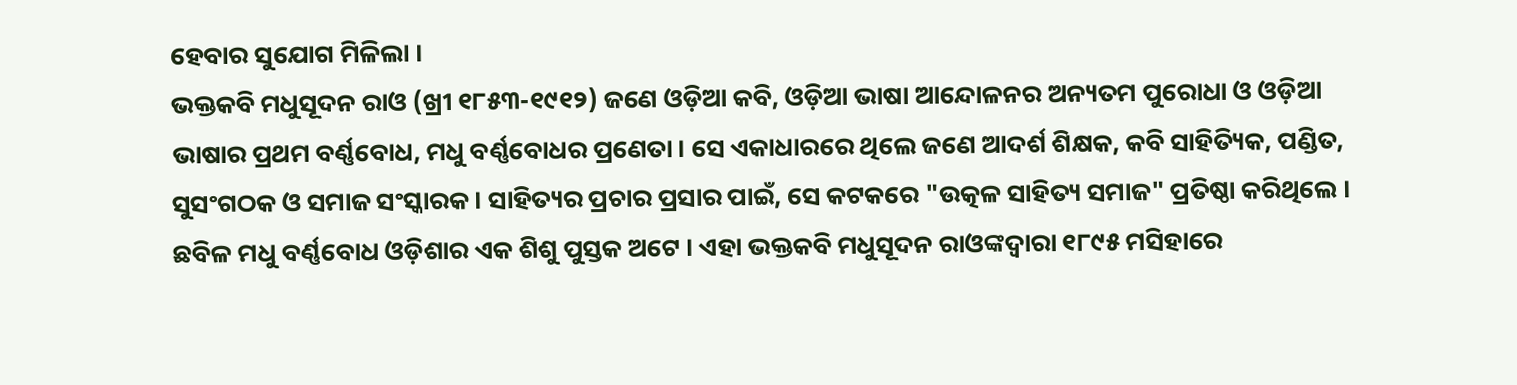ହେବାର ସୁଯୋଗ ମିଳିଲା ।
ଭକ୍ତକବି ମଧୁସୂଦନ ରାଓ (ଖ୍ରୀ ୧୮୫୩-୧୯୧୨) ଜଣେ ଓଡ଼ିଆ କବି, ଓଡ଼ିଆ ଭାଷା ଆନ୍ଦୋଳନର ଅନ୍ୟତମ ପୁରୋଧା ଓ ଓଡ଼ିଆ ଭାଷାର ପ୍ରଥମ ବର୍ଣ୍ଣବୋଧ, ମଧୁ ବର୍ଣ୍ଣବୋଧର ପ୍ରଣେତା । ସେ ଏକାଧାରରେ ଥିଲେ ଜଣେ ଆଦର୍ଶ ଶିକ୍ଷକ, କବି ସାହିତ୍ୟିକ, ପଣ୍ଡିତ, ସୁସଂଗଠକ ଓ ସମାଜ ସଂସ୍କାରକ । ସାହିତ୍ୟର ପ୍ରଚାର ପ୍ରସାର ପାଇଁ, ସେ କଟକରେ "ଉତ୍କଳ ସାହିତ୍ୟ ସମାଜ" ପ୍ରତିଷ୍ଠା କରିଥିଲେ ।
ଛବିଳ ମଧୁ ବର୍ଣ୍ଣବୋଧ ଓଡ଼ିଶାର ଏକ ଶିଶୁ ପୁସ୍ତକ ଅଟେ । ଏହା ଭକ୍ତକବି ମଧୁସୂଦନ ରାଓଙ୍କଦ୍ୱାରା ୧୮୯୫ ମସିହାରେ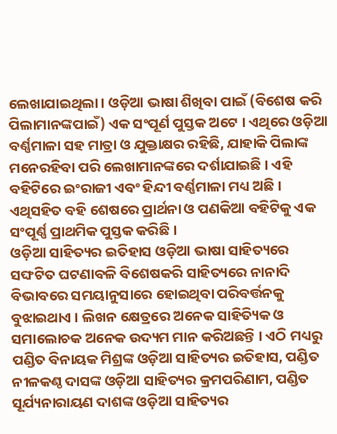ଲେଖାଯାଇଥିଲା । ଓଡ଼ିଆ ଭାଷା ଶିଖିବା ପାଇଁ (ବିଶେଷ କରି ପିଲାମାନଙ୍କପାଇଁ) ଏକ ସଂପୂର୍ଣ ପୁସ୍ତକ ଅଟେ । ଏଥିରେ ଓଡ଼ିଆ ବର୍ଣ୍ଣମାଳା ସହ ମାତ୍ରା ଓ ଯୁକ୍ତାକ୍ଷର ରହିଛି, ଯାହାକି ପିଲାଙ୍କ ମନେରହିବା ପରି ଲେଖାମାନଙ୍କରେ ଦର୍ଶାଯାଇଛି । ଏହି ବହିଟିରେ ଇଂରାଜୀ ଏବଂ ହିନ୍ଦୀ ବର୍ଣ୍ଣମାଳା ମଧ୍ୟ ଅଛି । ଏଥିସହିତ ବହି ଶେଷରେ ପ୍ରାର୍ଥନା ଓ ପଣକିଆ ବହିଟିକୁ ଏକ ସଂପୂର୍ଣ୍ଣ ପ୍ରାଥମିକ ପୁସ୍ତକ କରିଛି ।
ଓଡ଼ିଆ ସାହିତ୍ୟର ଇତିହାସ ଓଡ଼ିଆ ଭାଷା ସାହିତ୍ୟରେ ସଙ୍ଘଟିତ ଘଟଣାବଳି ବିଶେଷକରି ସାହିତ୍ୟରେ ନାନାଦି ବିଭାବରେ ସମୟାନୁସାରେ ହୋଇଥିବା ପରିବର୍ତ୍ତନକୁ ବୁଝାଇଥାଏ । ଲିଖନ କ୍ଷେତ୍ରରେ ଅନେକ ସାହିତ୍ୟିକ ଓ ସମାଲୋଚକ ଅନେକ ଉଦ୍ୟମ ମାନ କରିଅଛନ୍ତି । ଏଠି ମଧ୍ୟରୁ ପଣ୍ଡିତ ବିନାୟକ ମିଶ୍ରଙ୍କ ଓଡ଼ିଆ ସାହିତ୍ୟର ଇତିହାସ, ପଣ୍ଡିତ ନୀଳକଣ୍ଠ ଦାସଙ୍କ ଓଡ଼ିଆ ସାହିତ୍ୟର କ୍ରମପରିଣାମ, ପଣ୍ଡିତ ସୂର୍ଯ୍ୟନାରାୟଣ ଦାଶଙ୍କ ଓଡ଼ିଆ ସାହିତ୍ୟର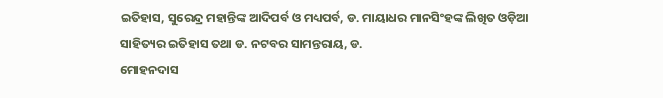ଇତିହାସ, ସୁରେନ୍ଦ୍ର ମହାନ୍ତିଙ୍କ ଆଦିପର୍ବ ଓ ମଧ୍ୟପର୍ବ, ଡ. ମାୟାଧର ମାନସିଂହଙ୍କ ଲିଖିତ ଓଡ଼ିଆ ସାହିତ୍ୟର ଇତିହାସ ତଥା ଡ. ନଟବର ସାମନ୍ତରାୟ, ଡ.
ମୋହନଦାସ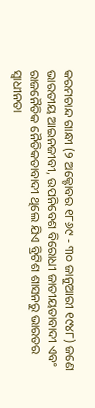କରମଚାନ୍ଦ ଗାନ୍ଧୀ (୨ ଅକ୍ଟୋବର ୧୮୬୯ - ୩୦ ଜାନୁଆରୀ ୧୯୪୮) ଜଣେ ଭାରତୀୟ ଆଇନଜୀବୀ, ଉପନିବେଶ ବିରୋଧୀ ଜାତୀୟତାବାଦୀ ଏବଂ ରାଜନୈତିକ ନୈତିକତାବାଦୀ ଥିଲେ ଯିଏ ବ୍ରିଟିଶ ଶାସନରୁ ଭାରତର ସ୍ୱାଧୀନତା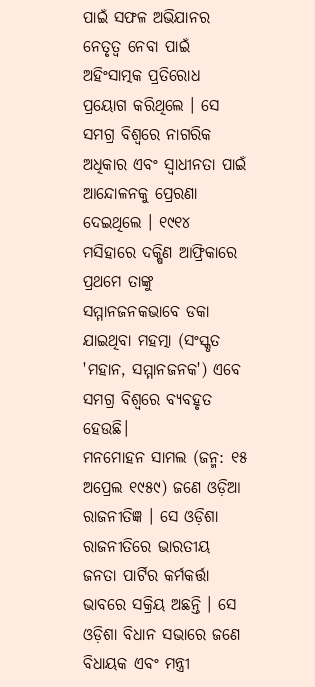ପାଇଁ ସଫଳ ଅଭିଯାନର ନେତୃତ୍ୱ ନେବା ପାଇଁ ଅହିଂସାତ୍ମକ ପ୍ରତିରୋଧ ପ୍ରୟୋଗ କରିଥିଲେ । ସେ ସମଗ୍ର ବିଶ୍ୱରେ ନାଗରିକ ଅଧିକାର ଏବଂ ସ୍ୱାଧୀନତା ପାଇଁ ଆନ୍ଦୋଳନକୁ ପ୍ରେରଣା ଦେଇଥିଲେ । ୧୯୧୪ ମସିହାରେ ଦକ୍ଷିଣ ଆଫ୍ରିକାରେ ପ୍ରଥମେ ତାଙ୍କୁ ସମ୍ମାନଜନକଭାବେ ଡକା ଯାଇଥିବା ମହତ୍ମା (ସଂସ୍କୃତ 'ମହାନ, ସମ୍ମାନଜନକ') ଏବେ ସମଗ୍ର ବିଶ୍ୱରେ ବ୍ୟବହୃତ ହେଉଛି।
ମନମୋହନ ସାମଲ (ଜନ୍ମ: ୧୫ ଅପ୍ରେଲ ୧୯୫୯) ଜଣେ ଓଡ଼ିଆ ରାଜନୀତିଜ୍ଞ । ସେ ଓଡ଼ିଶା ରାଜନୀତିରେ ଭାରତୀୟ ଜନତା ପାର୍ଟିର କର୍ମକର୍ତ୍ତା ଭାବରେ ସକ୍ରିୟ ଅଛନ୍ତି । ସେ ଓଡ଼ିଶା ବିଧାନ ସଭାରେ ଜଣେ ବିଧାୟକ ଏବଂ ମନ୍ତ୍ରୀ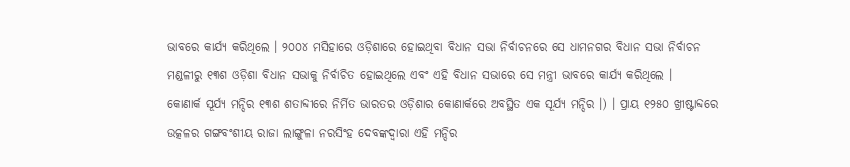ଭାବରେ କାର୍ଯ୍ୟ କରିଥିଲେ । ୨୦୦୪ ମସିହାରେ ଓଡ଼ିଶାରେ ହୋଇଥିବା ବିଧାନ ସଭା ନିର୍ବାଚନରେ ସେ ଧାମନଗର ବିଧାନ ସଭା ନିର୍ବାଚନ ମଣ୍ଡଳୀରୁ ୧୩ଶ ଓଡ଼ିଶା ବିଧାନ ସଭାକୁ ନିର୍ବାଚିତ ହୋଇଥିଲେ ଏବଂ ଏହି ବିଧାନ ସଭାରେ ସେ ମନ୍ତ୍ରୀ ଭାବରେ କାର୍ଯ୍ୟ କରିଥିଲେ ।
କୋଣାର୍କ ସୂର୍ଯ୍ୟ ମନ୍ଦିର ୧୩ଶ ଶତାବ୍ଦୀରେ ନିର୍ମିତ ଭାରତର ଓଡ଼ିଶାର କୋଣାର୍କରେ ଅବସ୍ଥିତ ଏକ ସୂର୍ଯ୍ୟ ମନ୍ଦିର ।) । ପ୍ରାୟ ୧୨୫୦ ଖ୍ରୀଷ୍ଟାବ୍ଦରେ ଉତ୍କଳର ଗଙ୍ଗବଂଶୀୟ ରାଜା ଲାଙ୍ଗୁଳା ନରସିଂହ ଦେବଙ୍କଦ୍ୱାରା ଏହି ମନ୍ଦିର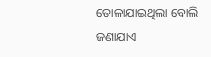ତୋଳାଯାଇଥିଲା ବୋଲି ଜଣାଯାଏ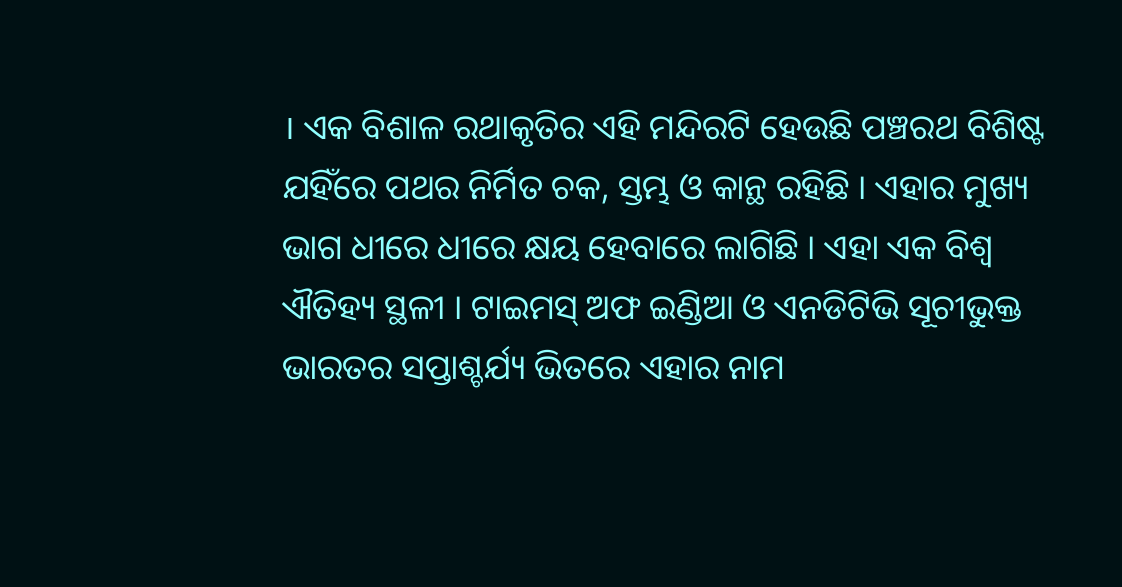। ଏକ ବିଶାଳ ରଥାକୃତିର ଏହି ମନ୍ଦିରଟି ହେଉଛି ପଞ୍ଚରଥ ବିଶିଷ୍ଟ ଯହିଁରେ ପଥର ନିର୍ମିତ ଚକ, ସ୍ତମ୍ଭ ଓ କାନ୍ଥ ରହିଛି । ଏହାର ମୁଖ୍ୟ ଭାଗ ଧୀରେ ଧୀରେ କ୍ଷୟ ହେବାରେ ଲାଗିଛି । ଏହା ଏକ ବିଶ୍ୱ ଐତିହ୍ୟ ସ୍ଥଳୀ । ଟାଇମସ୍ ଅଫ ଇଣ୍ଡିଆ ଓ ଏନଡିଟିଭି ସୂଚୀଭୁକ୍ତ ଭାରତର ସପ୍ତାଶ୍ଚର୍ଯ୍ୟ ଭିତରେ ଏହାର ନାମ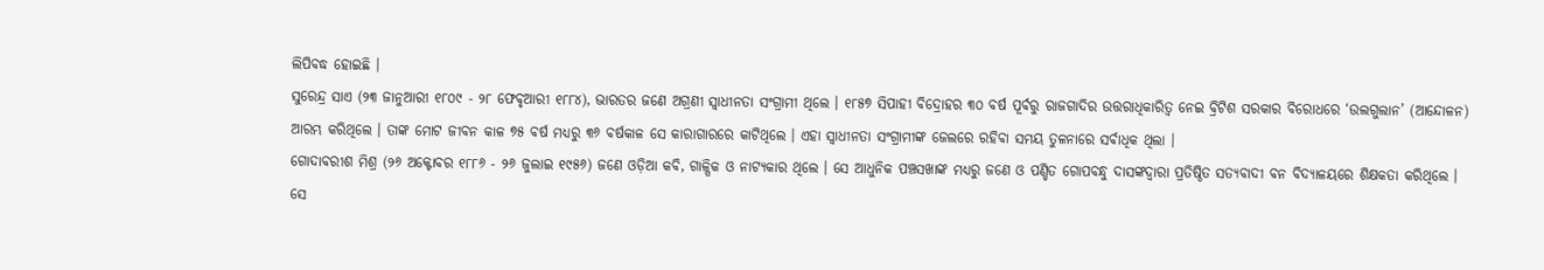ଲିପିବଦ୍ଧ ହୋଇଛି ।
ସୁରେନ୍ଦ୍ର ସାଏ (୨୩ ଜାନୁଆରୀ ୧୮୦୯ - ୨୮ ଫେବୃଆରୀ ୧୮୮୪), ଭାରତର ଜଣେ ଅଗ୍ରଣୀ ସ୍ୱାଧୀନତା ସଂଗ୍ରାମୀ ଥିଲେ । ୧୮୫୭ ସିପାହୀ ବିଦ୍ରୋହର ୩୦ ବର୍ଷ ପୂର୍ବରୁ ରାଜଗାଦିର ଉତ୍ତରାଧିକାରିତ୍ୱ ନେଇ ବ୍ରିଟିଶ ସରକାର ବିରୋଧରେ ‘ଉଲଗୁଲାନ’ (ଆନ୍ଦୋଳନ) ଆରମ୍ଭ କରିଥିଲେ । ତାଙ୍କ ମୋଟ ଜୀବନ କାଳ ୭୫ ବର୍ଷ ମଧ୍ୟରୁ ୩୬ ବର୍ଷକାଳ ସେ କାରାଗାରରେ କାଟିଥିଲେ । ଏହା ସ୍ୱାଧୀନତା ସଂଗ୍ରାମୀଙ୍କ ଜେଲରେ ରହିବା ସମୟ ତୁଳନାରେ ସର୍ବାଧିକ ଥିଲା ।
ଗୋଦାବରୀଶ ମିଶ୍ର (୨୬ ଅକ୍ଟୋବର ୧୮୮୬ - ୨୬ ଜୁଲାଇ ୧୯୫୬) ଜଣେ ଓଡ଼ିଆ କବି, ଗାଳ୍ପିକ ଓ ନାଟ୍ୟକାର ଥିଲେ । ସେ ଆଧୁନିକ ପଞ୍ଚସଖାଙ୍କ ମଧ୍ୟରୁ ଜଣେ ଓ ପଣ୍ଡିତ ଗୋପବନ୍ଧୁ ଦାସଙ୍କଦ୍ୱାରା ପ୍ରତିଷ୍ଠିତ ସତ୍ୟବାଦୀ ବନ ବିଦ୍ୟାଳୟରେ ଶିକ୍ଷକତା କରିଥିଲେ । ସେ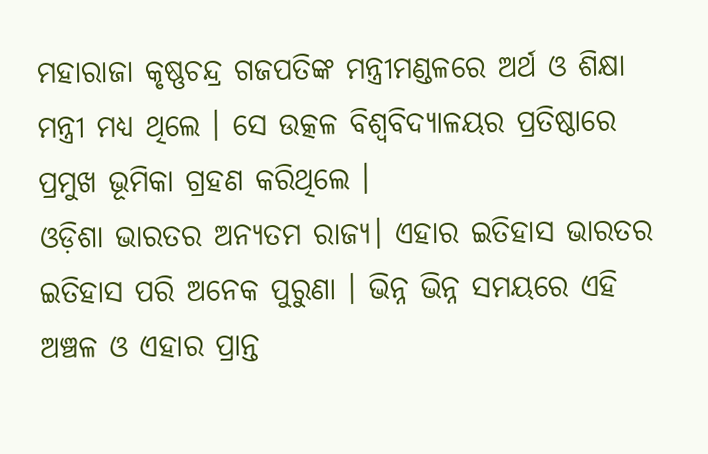ମହାରାଜା କୃଷ୍ଣଚନ୍ଦ୍ର ଗଜପତିଙ୍କ ମନ୍ତ୍ରୀମଣ୍ଡଳରେ ଅର୍ଥ ଓ ଶିକ୍ଷା ମନ୍ତ୍ରୀ ମଧ୍ୟ ଥିଲେ । ସେ ଉତ୍କଳ ବିଶ୍ୱବିଦ୍ୟାଳୟର ପ୍ରତିଷ୍ଠାରେ ପ୍ରମୁଖ ଭୂମିକା ଗ୍ରହଣ କରିଥିଲେ ।
ଓଡ଼ିଶା ଭାରତର ଅନ୍ୟତମ ରାଜ୍ୟ। ଏହାର ଇତିହାସ ଭାରତର ଇତିହାସ ପରି ଅନେକ ପୁରୁଣା । ଭିନ୍ନ ଭିନ୍ନ ସମୟରେ ଏହି ଅଞ୍ଚଳ ଓ ଏହାର ପ୍ରାନ୍ତ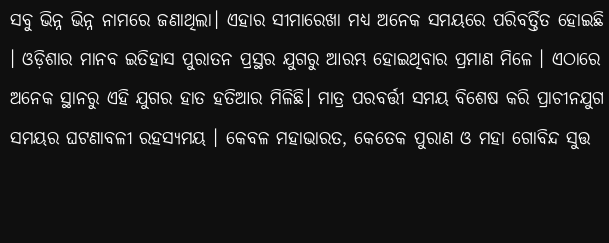ସବୁ ଭିନ୍ନ ଭିନ୍ନ ନାମରେ ଜଣାଥିଲା। ଏହାର ସୀମାରେଖା ମଧ୍ୟ ଅନେକ ସମୟରେ ପରିବର୍ତ୍ତିତ ହୋଇଛି । ଓଡ଼ିଶାର ମାନବ ଇତିହାସ ପୁରାତନ ପ୍ରସ୍ଥର ଯୁଗରୁ ଆରମ୍ଭ ହୋଇଥିବାର ପ୍ରମାଣ ମିଳେ । ଏଠାରେ ଅନେକ ସ୍ଥାନରୁ ଏହି ଯୁଗର ହାତ ହତିଆର ମିଳିଛି। ମାତ୍ର ପରବର୍ତ୍ତୀ ସମୟ ବିଶେଷ କରି ପ୍ରାଚୀନଯୁଗ ସମୟର ଘଟଣାବଳୀ ରହସ୍ୟମୟ । କେବଳ ମହାଭାରତ, କେତେକ ପୁରାଣ ଓ ମହା ଗୋବିନ୍ଦ ସୁତ୍ତ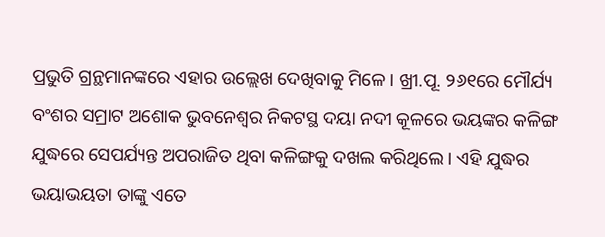ପ୍ରଭୁତି ଗ୍ରନ୍ଥମାନଙ୍କରେ ଏହାର ଉଲ୍ଲେଖ ଦେଖିବାକୁ ମିଳେ । ଖ୍ରୀ.ପୂ. ୨୬୧ରେ ମୌର୍ଯ୍ୟ ବଂଶର ସମ୍ରାଟ ଅଶୋକ ଭୁବନେଶ୍ୱର ନିକଟସ୍ଥ ଦୟା ନଦୀ କୂଳରେ ଭୟଙ୍କର କଳିଙ୍ଗ ଯୁଦ୍ଧରେ ସେପର୍ଯ୍ୟନ୍ତ ଅପରାଜିତ ଥିବା କଳିଙ୍ଗକୁ ଦଖଲ କରିଥିଲେ । ଏହି ଯୁଦ୍ଧର ଭୟାଭୟତା ତାଙ୍କୁ ଏତେ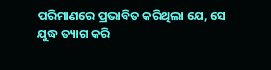ପରିମାଣରେ ପ୍ରଭାବିତ କରିଥିଲା ଯେ, ସେ ଯୁଦ୍ଧ ତ୍ୟାଗ କରି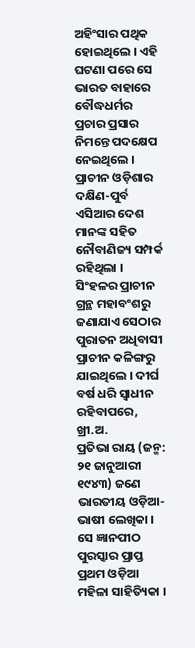ଅହିଂସାର ପଥିକ ହୋଇଥିଲେ । ଏହି ଘଟଣା ପରେ ସେ ଭାରତ ବାହାରେ ବୌଦ୍ଧଧର୍ମର ପ୍ରଚାର ପ୍ରସାର ନିମନ୍ତେ ପଦକ୍ଷେପ ନେଇଥିଲେ । ପ୍ରାଚୀନ ଓଡ଼ିଶାର ଦକ୍ଷିଣ-ପୁର୍ବ ଏସିଆର ଦେଶ ମାନଙ୍କ ସହିତ ନୌବାଣିଜ୍ୟ ସମ୍ପର୍କ ରହିଥିଲା । ସିଂହଳର ପ୍ରାଚୀନ ଗ୍ରନ୍ଥ ମହାବଂଶରୁ ଜଣାଯାଏ ସେଠାର ପୁରାତନ ଅଧିବାସୀ ପ୍ରାଚୀନ କଳିଙ୍ଗରୁ ଯାଇଥିଲେ । ଦୀର୍ଘ ବର୍ଷ ଧରି ସ୍ୱାଧୀନ ରହିବାପରେ, ଖ୍ରୀ.ଅ.
ପ୍ରତିଭା ରାୟ (ଜନ୍ମ: ୨୧ ଜାନୁଆରୀ ୧୯୪୩) ଜଣେ ଭାରତୀୟ ଓଡ଼ିଆ-ଭାଷୀ ଲେଖିକା । ସେ ଜ୍ଞାନପୀଠ ପୁରସ୍କାର ପ୍ରାପ୍ତ ପ୍ରଥମ ଓଡ଼ିଆ ମହିଳା ସାହିତ୍ୟିକା ।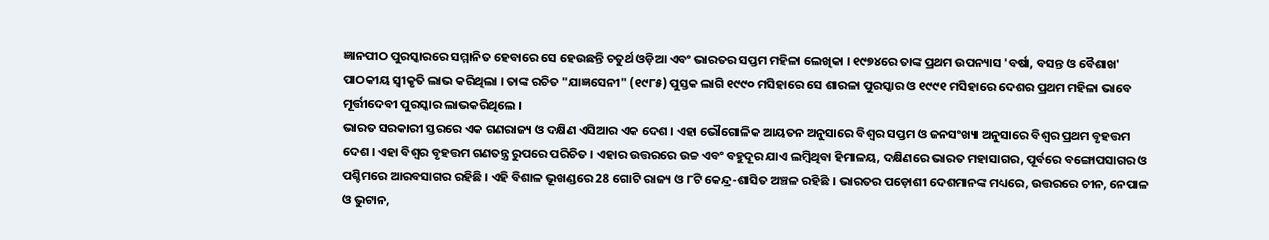ଜ୍ଞାନପୀଠ ପୁରସ୍କାରରେ ସମ୍ମାନିତ ହେବାରେ ସେ ହେଉଛନ୍ତି ଚତୁର୍ଥ ଓଡ଼ିଆ ଏବଂ ଭାରତର ସପ୍ତମ ମହିଳା ଲେଖିକା । ୧୯୭୪ରେ ତାଙ୍କ ପ୍ରଥମ ଉପନ୍ୟାସ 'ବର୍ଷା, ବସନ୍ତ ଓ ବୈଶାଖ' ପାଠକୀୟ ସ୍ୱୀକୃତି ଲାଭ କରିଥିଲା । ତାଙ୍କ ରଚିତ "ଯାଜ୍ଞସେନୀ" (୧୯୮୫) ପୁସ୍ତକ ଲାଗି ୧୯୯୦ ମସିହାରେ ସେ ଶାରଳା ପୁରସ୍କାର ଓ ୧୯୯୧ ମସିହାରେ ଦେଶର ପ୍ରଥମ ମହିଳା ଭାବେ ମୂର୍ତ୍ତୀଦେବୀ ପୁରସ୍କାର ଲାଭକରିଥିଲେ ।
ଭାରତ ସରକାରୀ ସ୍ତରରେ ଏକ ଗଣରାଜ୍ୟ ଓ ଦକ୍ଷିଣ ଏସିଆର ଏକ ଦେଶ । ଏହା ଭୌଗୋଳିକ ଆୟତନ ଅନୁସାରେ ବିଶ୍ୱର ସପ୍ତମ ଓ ଜନସଂଖ୍ୟା ଅନୁସାରେ ବିଶ୍ୱର ପ୍ରଥମ ବୃହତ୍ତମ ଦେଶ । ଏହା ବିଶ୍ୱର ବୃହତ୍ତମ ଗଣତନ୍ତ୍ର ରୁପରେ ପରିଚିତ । ଏହାର ଉତ୍ତରରେ ଉଚ୍ଚ ଏବଂ ବହୁଦୂର ଯାଏ ଲମ୍ବିଥିବା ହିମାଳୟ, ଦକ୍ଷିଣରେ ଭାରତ ମହାସାଗର, ପୂର୍ବରେ ବଙ୍ଗୋପସାଗର ଓ ପଶ୍ଚିମରେ ଆରବସାଗର ରହିଛି । ଏହି ବିଶାଳ ଭୂଖଣ୍ଡରେ 28 ଗୋଟି ରାଜ୍ୟ ଓ ୮ଟି କେନ୍ଦ୍ର-ଶାସିତ ଅଞ୍ଚଳ ରହିଛି । ଭାରତର ପଡ଼ୋଶୀ ଦେଶମାନଙ୍କ ମଧ୍ୟରେ, ଉତ୍ତରରେ ଚୀନ, ନେପାଳ ଓ ଭୁଟାନ,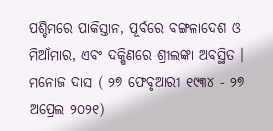ପଶ୍ଚିମରେ ପାକିସ୍ତାନ, ପୂର୍ବରେ ବଙ୍ଗଳାଦେଶ ଓ ମିଆଁମାର, ଏବଂ ଦକ୍ଷିଣରେ ଶ୍ରୀଲଙ୍କା ଅବସ୍ଥିତ ।
ମନୋଜ ଦାସ ( ୨୭ ଫେବୃଆରୀ ୧୯୩୪ - ୨୭ ଅପ୍ରେଲ ୨୦୨୧)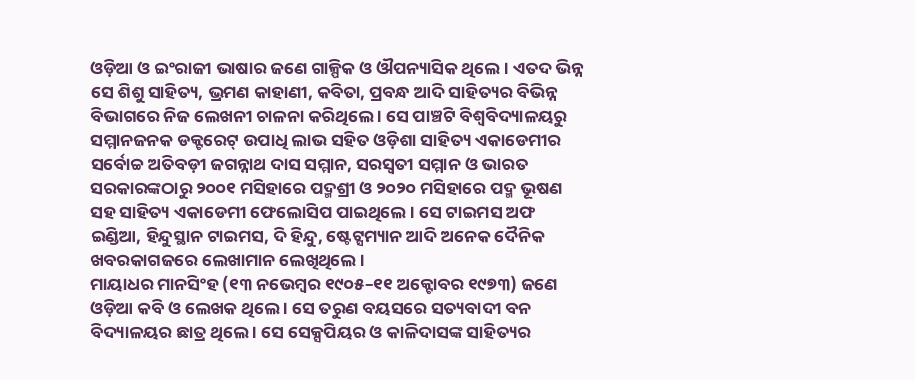ଓଡ଼ିଆ ଓ ଇଂରାଜୀ ଭାଷାର ଜଣେ ଗାଳ୍ପିକ ଓ ଔପନ୍ୟାସିକ ଥିଲେ । ଏତଦ ଭିନ୍ନ ସେ ଶିଶୁ ସାହିତ୍ୟ, ଭ୍ରମଣ କାହାଣୀ, କବିତା, ପ୍ରବନ୍ଧ ଆଦି ସାହିତ୍ୟର ବିଭିନ୍ନ ବିଭାଗରେ ନିଜ ଲେଖନୀ ଚାଳନା କରିଥିଲେ । ସେ ପାଞ୍ଚଟି ବିଶ୍ୱବିଦ୍ୟାଳୟରୁ ସମ୍ମାନଜନକ ଡକ୍ଟରେଟ୍ ଉପାଧି ଲାଭ ସହିତ ଓଡ଼ିଶା ସାହିତ୍ୟ ଏକାଡେମୀର ସର୍ବୋଚ୍ଚ ଅତିବଡ଼ୀ ଜଗନ୍ନାଥ ଦାସ ସମ୍ମାନ, ସରସ୍ୱତୀ ସମ୍ମାନ ଓ ଭାରତ ସରକାରଙ୍କଠାରୁ ୨୦୦୧ ମସିହାରେ ପଦ୍ମଶ୍ରୀ ଓ ୨୦୨୦ ମସିହାରେ ପଦ୍ମ ଭୂଷଣ ସହ ସାହିତ୍ୟ ଏକାଡେମୀ ଫେଲୋସିପ ପାଇଥିଲେ । ସେ ଟାଇମସ ଅଫ ଇଣ୍ଡିଆ, ହିନ୍ଦୁସ୍ଥାନ ଟାଇମସ, ଦି ହିନ୍ଦୁ, ଷ୍ଟେଟ୍ସମ୍ୟାନ ଆଦି ଅନେକ ଦୈନିକ ଖବରକାଗଜରେ ଲେଖାମାନ ଲେଖିଥିଲେ ।
ମାୟାଧର ମାନସିଂହ (୧୩ ନଭେମ୍ବର ୧୯୦୫–୧୧ ଅକ୍ଟୋବର ୧୯୭୩) ଜଣେ ଓଡ଼ିଆ କବି ଓ ଲେଖକ ଥିଲେ । ସେ ତରୁଣ ବୟସରେ ସତ୍ୟବାଦୀ ବନ ବିଦ୍ୟାଳୟର ଛାତ୍ର ଥିଲେ । ସେ ସେକ୍ସପିୟର ଓ କାଳିଦାସଙ୍କ ସାହିତ୍ୟର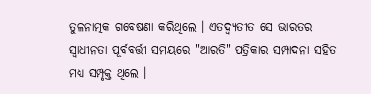ତୁଳନାତ୍ମକ ଗବେଷଣା କରିଥିଲେ । ଏତଦ୍ବ୍ୟତୀତ ସେ ଭାରତର ସ୍ୱାଧୀନତା ପୂର୍ବବର୍ତ୍ତୀ ସମୟରେ "ଆରତି" ପତ୍ରିକାର ସମ୍ପାଦନା ସହିତ ମଧ୍ୟ ସମ୍ପୃକ୍ତ ଥିଲେ ।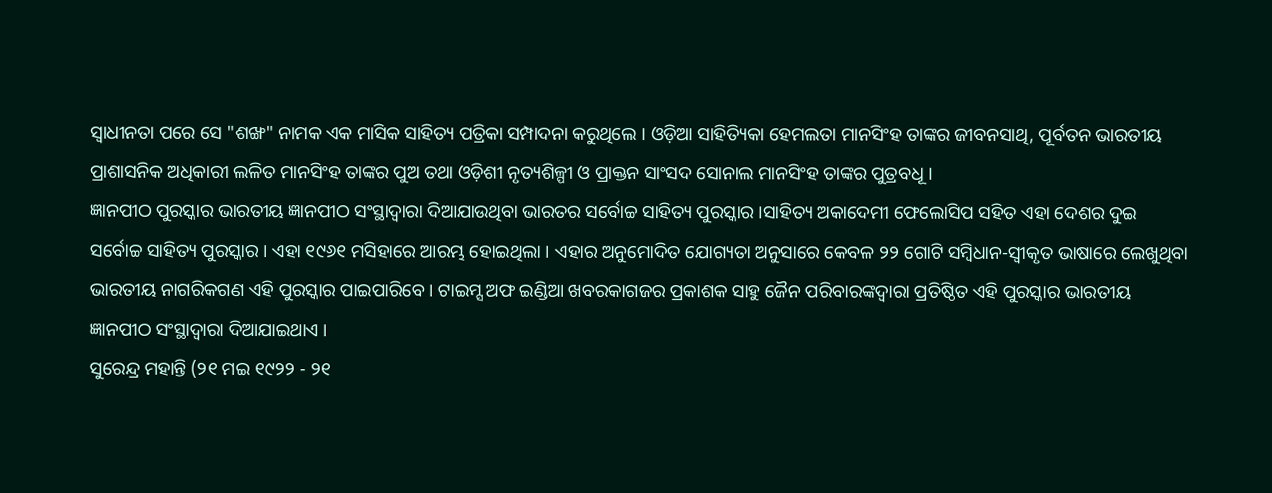ସ୍ୱାଧୀନତା ପରେ ସେ "ଶଙ୍ଖ" ନାମକ ଏକ ମାସିକ ସାହିତ୍ୟ ପତ୍ରିକା ସମ୍ପାଦନା କରୁଥିଲେ । ଓଡ଼ିଆ ସାହିତ୍ୟିକା ହେମଲତା ମାନସିଂହ ତାଙ୍କର ଜୀବନସାଥି, ପୂର୍ବତନ ଭାରତୀୟ ପ୍ରାଶାସନିକ ଅଧିକାରୀ ଲଳିତ ମାନସିଂହ ତାଙ୍କର ପୁଅ ତଥା ଓଡ଼ିଶୀ ନୃତ୍ୟଶିଳ୍ପୀ ଓ ପ୍ରାକ୍ତନ ସାଂସଦ ସୋନାଲ ମାନସିଂହ ତାଙ୍କର ପୁତ୍ରବଧୂ ।
ଜ୍ଞାନପୀଠ ପୁରସ୍କାର ଭାରତୀୟ ଜ୍ଞାନପୀଠ ସଂସ୍ଥାଦ୍ୱାରା ଦିଆଯାଉଥିବା ଭାରତର ସର୍ବୋଚ୍ଚ ସାହିତ୍ୟ ପୁରସ୍କାର ।ସାହିତ୍ୟ ଅକାଦେମୀ ଫେଲୋସିପ ସହିତ ଏହା ଦେଶର ଦୁଇ ସର୍ବୋଚ୍ଚ ସାହିତ୍ୟ ପୁରସ୍କାର । ଏହା ୧୯୬୧ ମସିହାରେ ଆରମ୍ଭ ହୋଇଥିଲା । ଏହାର ଅନୁମୋଦିତ ଯୋଗ୍ୟତା ଅନୁସାରେ କେବଳ ୨୨ ଗୋଟି ସମ୍ବିଧାନ-ସ୍ୱୀକୃତ ଭାଷାରେ ଲେଖୁଥିବା ଭାରତୀୟ ନାଗରିକଗଣ ଏହି ପୁରସ୍କାର ପାଇପାରିବେ । ଟାଇମ୍ସ ଅଫ ଇଣ୍ଡିଆ ଖବରକାଗଜର ପ୍ରକାଶକ ସାହୁ ଜୈନ ପରିବାରଙ୍କଦ୍ୱାରା ପ୍ରତିଷ୍ଠିତ ଏହି ପୁରସ୍କାର ଭାରତୀୟ ଜ୍ଞାନପୀଠ ସଂସ୍ଥାଦ୍ୱାରା ଦିଆଯାଇଥାଏ ।
ସୁରେନ୍ଦ୍ର ମହାନ୍ତି (୨୧ ମଇ ୧୯୨୨ - ୨୧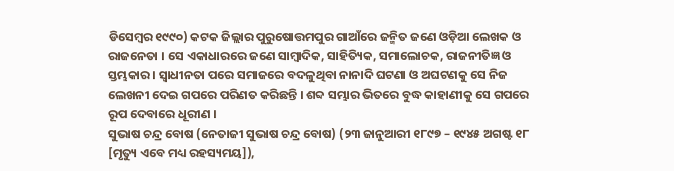ଡିସେମ୍ବର ୧୯୯୦) କଟକ ଜିଲ୍ଲାର ପୁରୁଷୋତ୍ତମପୁର ଗାଆଁରେ ଜନ୍ମିତ ଜଣେ ଓଡ଼ିଆ ଲେଖକ ଓ ରାଜନେତା । ସେ ଏକାଧାରରେ ଜଣେ ସାମ୍ବାଦିକ, ସାହିତ୍ୟିକ, ସମାଲୋଚକ, ରାଜନୀତିଜ୍ଞ ଓ ସ୍ତମ୍ଭକାର । ସ୍ୱାଧୀନତା ପରେ ସମାଜରେ ବଦଳୁଥିବା ନାନାଦି ଘଟଣା ଓ ଅଘଟଣକୁ ସେ ନିଜ ଲେଖନୀ ଦେଇ ଗପରେ ପରିଣତ କରିଛନ୍ତି । ଶବ୍ଦ ସମ୍ଭାର ଭିତରେ ବୁଦ୍ଧ କାହାଣୀକୁ ସେ ଗପରେ ରୂପ ଦେବାରେ ଧୂରୀଣ ।
ସୁଭାଷ ଚନ୍ଦ୍ର ବୋଷ (ନେତାଜୀ ସୁଭାଷ ଚନ୍ଦ୍ର ବୋଷ) (୨୩ ଜାନୁଆରୀ ୧୮୯୭ – ୧୯୪୫ ଅଗଷ୍ଟ ୧୮ [ମୃତ୍ୟୁ ଏବେ ମଧ୍ୟ ରହସ୍ୟମୟ]),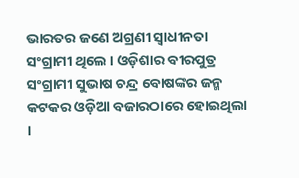ଭାରତର ଜଣେ ଅଗ୍ରଣୀ ସ୍ୱାଧୀନତା ସଂଗ୍ରାମୀ ଥିଲେ । ଓଡ଼ିଶାର ବୀରପୁତ୍ର ସଂଗ୍ରାମୀ ସୁଭାଷ ଚନ୍ଦ୍ର ବୋଷଙ୍କର ଜନ୍ମ କଟକର ଓଡ଼ିଆ ବଜାରଠାରେ ହୋଇଥିଲା ।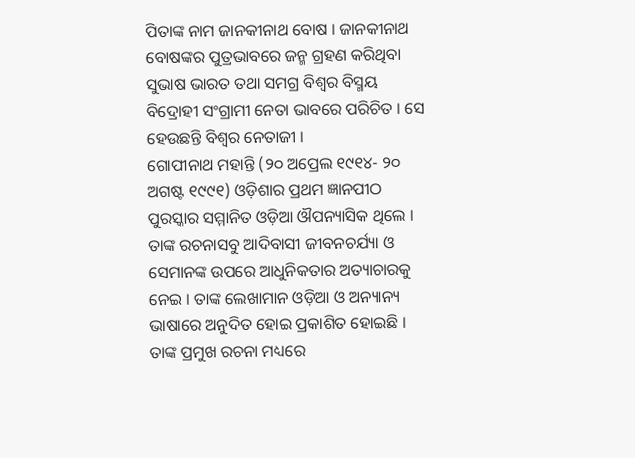ପିତାଙ୍କ ନାମ ଜାନକୀନାଥ ବୋଷ । ଜାନକୀନାଥ ବୋଷଙ୍କର ପୁତ୍ରଭାବରେ ଜନ୍ମ ଗ୍ରହଣ କରିଥିବା ସୁଭାଷ ଭାରତ ତଥା ସମଗ୍ର ବିଶ୍ୱର ବିସ୍ମୟ ବିଦ୍ରୋହୀ ସଂଗ୍ରାମୀ ନେତା ଭାବରେ ପରିଚିତ । ସେ ହେଉଛନ୍ତି ବିଶ୍ୱର ନେତାଜୀ ।
ଗୋପୀନାଥ ମହାନ୍ତି (୨୦ ଅପ୍ରେଲ ୧୯୧୪- ୨୦ ଅଗଷ୍ଟ ୧୯୯୧) ଓଡ଼ିଶାର ପ୍ରଥମ ଜ୍ଞାନପୀଠ ପୁରସ୍କାର ସମ୍ମାନିତ ଓଡ଼ିଆ ଔପନ୍ୟାସିକ ଥିଲେ । ତାଙ୍କ ରଚନାସବୁ ଆଦିବାସୀ ଜୀବନଚର୍ଯ୍ୟା ଓ ସେମାନଙ୍କ ଉପରେ ଆଧୁନିକତାର ଅତ୍ୟାଚାରକୁ ନେଇ । ତାଙ୍କ ଲେଖାମାନ ଓଡ଼ିଆ ଓ ଅନ୍ୟାନ୍ୟ ଭାଷାରେ ଅନୁଦିତ ହୋଇ ପ୍ରକାଶିତ ହୋଇଛି । ତାଙ୍କ ପ୍ରମୁଖ ରଚନା ମଧ୍ୟରେ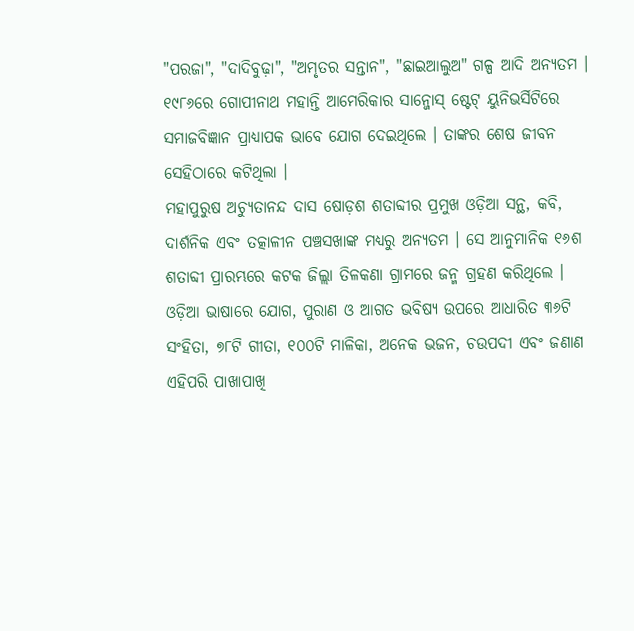"ପରଜା", "ଦାଦିବୁଢ଼ା", "ଅମୃତର ସନ୍ତାନ", "ଛାଇଆଲୁଅ" ଗଳ୍ପ ଆଦି ଅନ୍ୟତମ । ୧୯୮୬ରେ ଗୋପୀନାଥ ମହାନ୍ତି ଆମେରିକାର ସାନ୍ଜୋସ୍ ଷ୍ଟେଟ୍ ୟୁନିଭର୍ସିଟିରେ ସମାଜବିଜ୍ଞାନ ପ୍ରାଧ୍ୟାପକ ଭାବେ ଯୋଗ ଦେଇଥିଲେ । ତାଙ୍କର ଶେଷ ଜୀବନ ସେହିଠାରେ କଟିଥିଲା ।
ମହାପୁରୁଷ ଅଚ୍ୟୁତାନନ୍ଦ ଦାସ ଷୋଡ଼ଶ ଶତାବ୍ଦୀର ପ୍ରମୁଖ ଓଡ଼ିଆ ସନ୍ଥ, କବି, ଦାର୍ଶନିକ ଏବଂ ତତ୍କାଳୀନ ପଞ୍ଚସଖାଙ୍କ ମଧ୍ୟରୁ ଅନ୍ୟତମ । ସେ ଆନୁମାନିକ ୧୬ଶ ଶତାବ୍ଦୀ ପ୍ରାରମ୍ଭରେ କଟକ ଜିଲ୍ଲା ତିଳକଣା ଗ୍ରାମରେ ଜନ୍ମ ଗ୍ରହଣ କରିଥିଲେ । ଓଡ଼ିଆ ଭାଷାରେ ଯୋଗ, ପୁରାଣ ଓ ଆଗତ ଭବିଷ୍ୟ ଉପରେ ଆଧାରିତ ୩୬ଟି ସଂହିତା, ୭୮ଟି ଗୀତା, ୧୦୦ଟି ମାଳିକା, ଅନେକ ଭଜନ, ଚଉପଦୀ ଏବଂ ଜଣାଣ ଏହିପରି ପାଖାପାଖି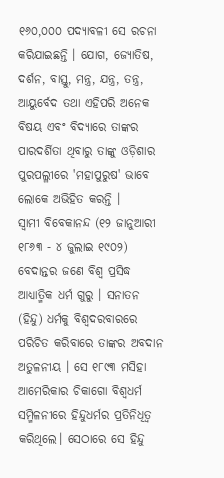୧୬୦,୦୦୦ ପଦ୍ୟାବଳୀ ସେ ରଚନା କରିଯାଇଛନ୍ତି । ଯୋଗ, ଜ୍ୟୋତିଷ, ଦର୍ଶନ, ବାସ୍ତୁ, ମନ୍ତ୍ର, ଯନ୍ତ୍ର, ତନ୍ତ୍ର, ଆୟୁର୍ବେଦ ତଥା ଏହିପରି ଅନେକ ବିଷୟ ଏବଂ ବିଦ୍ୟାରେ ତାଙ୍କର ପାରଦର୍ଶିତା ଥିବାରୁ ତାଙ୍କୁ ଓଡ଼ିଶାର ପୁରପଲ୍ଳୀରେ 'ମହାପୁରୁଷ' ଭାବେ ଲୋକେ ଅଭିହିତ କରନ୍ତି ।
ସ୍ୱାମୀ ବିବେକାନନ୍ଦ (୧୨ ଜାନୁଆରୀ ୧୮୬୩ - ୪ ଜୁଲାଇ ୧୯୦୨) ବେଦାନ୍ତର ଜଣେ ବିଶ୍ୱ ପ୍ରସିଦ୍ଧ ଆଧ୍ୟାତ୍ମିକ ଧର୍ମ ଗୁରୁ । ସନାତନ (ହିନ୍ଦୁ) ଧର୍ମକୁ ବିଶ୍ୱଦରବାରରେ ପରିଚିତ କରିବାରେ ତାଙ୍କର ଅବଦାନ ଅତୁଳନୀୟ । ସେ ୧୮୯୩ ମସିହା ଆମେରିକାର ଚିକାଗୋ ବିଶ୍ୱଧର୍ମ ସମ୍ମିଳନୀରେ ହିନ୍ଦୁଧର୍ମର ପ୍ରତିନିଧିତ୍ୱ କରିଥିଲେ। ସେଠାରେ ସେ ହିନ୍ଦୁ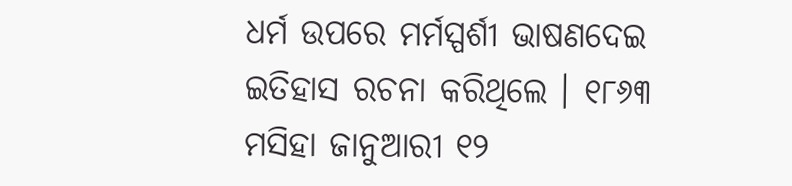ଧର୍ମ ଉପରେ ମର୍ମସ୍ପର୍ଶୀ ଭାଷଣଦେଇ ଇତିହାସ ରଚନା କରିଥିଲେ । ୧୮୬୩ ମସିହା ଜାନୁଆରୀ ୧୨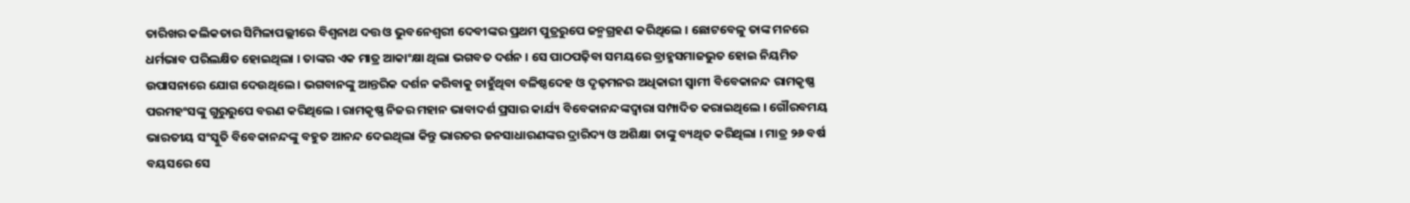ତାରିଖର କଲିକତାର ସିମିଳାପଲ୍ଲୀରେ ବିଶ୍ୱନାଥ ଦତ୍ତ ଓ ଭୁବନେଶ୍ୱରୀ ଦେବୀଙ୍କର ପ୍ରଥମ ପୁତ୍ରରୁପେ ଜନ୍ମଗ୍ରହଣ କରିଥିଲେ । ଛୋଟବେଳୁ ତାଙ୍କ ମନରେ ଧର୍ମଭାବ ପରିଲକ୍ଷିତ ହୋଇଥିଲା । ତାଙ୍କର ଏକ ମାତ୍ର ଆକାଂକ୍ଷା ଥିଲା ଭଗବତ ଦର୍ଶନ । ସେ ପାଠପଢ଼ିବା ସମୟରେ ବ୍ରାହ୍ମସମାଜଭୁତ ହୋଇ ନିୟମିତ ଉପାସନାରେ ଯୋଗ ଦେଉଥିଲେ । ଭଗବାନଙ୍କୁ ଆନ୍ତରିକ ଦର୍ଶନ କରିବାକୁ ଚାହୁଁଥିବା ବଳିଷ୍ଠଦେହ ଓ ଦୃଢ଼ମନର ଅଧିକାରୀ ସ୍ୱାମୀ ବିବେକାନନ୍ଦ ରାମକୃଷ୍ଣ ପରମହଂସଙ୍କୁ ଗୁରୁରୁପେ ବରଣ କରିଥିଲେ । ରାମକୃଷ୍ଣ ନିଜର ମହାନ ଭାବାଦର୍ଶ ପ୍ରସାର କାର୍ଯ୍ୟ ବିବେକାନନ୍ଦଙ୍କଦ୍ୱାରା ସମ୍ପାଦିତ କରାଇଥିଲେ । ଗୌରବମୟ ଭାରତୀୟ ସଂସ୍କୁତି ବିବେକାନନ୍ଦଙ୍କୁ ବହୁତ ଆନନ୍ଦ ଦେଇଥିଲା କିନ୍ତୁ ଭାରତର ଜନସାଧାରଣଙ୍କର ଦ୍ରାରିଦ୍ୟ ଓ ଅଶିକ୍ଷା ତାଙ୍କୁ ବ୍ୟଥିତ କରିଥିଲା । ମାତ୍ର ୨୬ ବର୍ଷ ବୟସରେ ସେ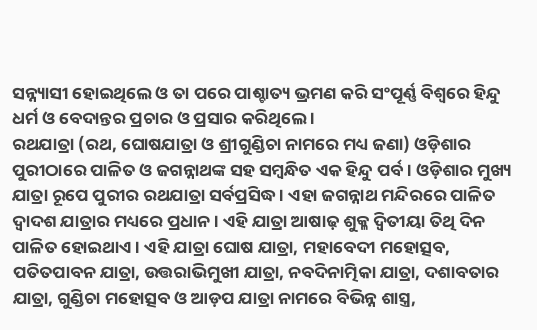ସନ୍ନ୍ୟାସୀ ହୋଇଥିଲେ ଓ ତା ପରେ ପାଶ୍ଚାତ୍ୟ ଭ୍ରମଣ କରି ସଂପୂର୍ଣ୍ଣ ବିଶ୍ୱରେ ହିନ୍ଦୁ ଧର୍ମ ଓ ବେଦାନ୍ତର ପ୍ରଚାର ଓ ପ୍ରସାର କରିଥିଲେ ।
ରଥଯାତ୍ରା (ରଥ, ଘୋଷଯାତ୍ରା ଓ ଶ୍ରୀଗୁଣ୍ଡିଚା ନାମରେ ମଧ୍ୟ ଜଣା) ଓଡ଼ିଶାର ପୁରୀଠାରେ ପାଳିତ ଓ ଜଗନ୍ନାଥଙ୍କ ସହ ସମ୍ବନ୍ଧିତ ଏକ ହିନ୍ଦୁ ପର୍ବ । ଓଡ଼ିଶାର ମୁଖ୍ୟ ଯାତ୍ରା ରୂପେ ପୁରୀର ରଥଯାତ୍ରା ସର୍ବପ୍ରସିଦ୍ଧ । ଏହା ଜଗନ୍ନାଥ ମନ୍ଦିରରେ ପାଳିତ ଦ୍ୱାଦଶ ଯାତ୍ରାର ମଧ୍ୟରେ ପ୍ରଧାନ । ଏହି ଯାତ୍ରା ଆଷାଢ଼ ଶୁକ୍ଳ ଦ୍ୱିତୀୟା ତିଥି ଦିନ ପାଳିତ ହୋଇଥାଏ । ଏହି ଯାତ୍ରା ଘୋଷ ଯାତ୍ରା, ମହାବେଦୀ ମହୋତ୍ସବ, ପତିତପାବନ ଯାତ୍ରା, ଉତ୍ତରାଭିମୁଖୀ ଯାତ୍ରା, ନବଦିନାତ୍ମିକା ଯାତ୍ରା, ଦଶାବତାର ଯାତ୍ରା, ଗୁଣ୍ଡିଚା ମହୋତ୍ସବ ଓ ଆଡ଼ପ ଯାତ୍ରା ନାମରେ ବିଭିନ୍ନ ଶାସ୍ତ୍ର,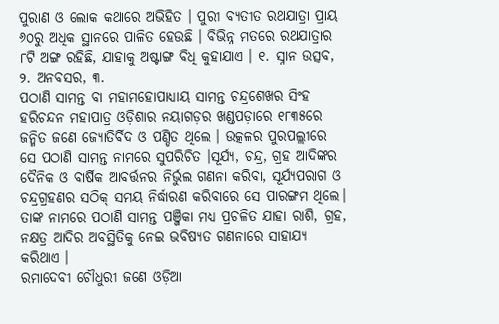ପୁରାଣ ଓ ଲୋକ କଥାରେ ଅଭିହିତ । ପୁରୀ ବ୍ୟତୀତ ରଥଯାତ୍ରା ପ୍ରାୟ ୬୦ରୁ ଅଧିକ ସ୍ଥାନରେ ପାଳିତ ହେଉଛି । ବିଭିନ୍ନ ମତରେ ରଥଯାତ୍ରାର ୮ଟି ଅଙ୍ଗ ରହିଛି, ଯାହାକୁ ଅଷ୍ଟାଙ୍ଗ ବିଧି କୁହାଯାଏ । ୧. ସ୍ନାନ ଉତ୍ସବ, ୨. ଅନବସର, ୩.
ପଠାଣି ସାମନ୍ତ ବା ମହାମହୋପାଧ୍ୟାୟ ସାମନ୍ତ ଚନ୍ଦ୍ରଶେଖର ସିଂହ ହରିଚନ୍ଦନ ମହାପାତ୍ର ଓଡ଼ିଶାର ନୟାଗଡ଼ର ଖଣ୍ଡପଡ଼ାରେ ୧୮୩୫ରେ ଜନ୍ମିତ ଜଣେ ଜ୍ୟୋତିର୍ବିଦ ଓ ପଣ୍ଡିତ ଥିଲେ । ଉତ୍କଳର ପୁରପଲ୍ଲୀରେ ସେ ପଠାଣି ସାମନ୍ତ ନାମରେ ସୁପରିଚିତ ।ସୂର୍ଯ୍ୟ, ଚନ୍ଦ୍ର, ଗ୍ରହ ଆଦିଙ୍କର ଦୈନିକ ଓ ବାର୍ଷିକ ଆବର୍ତ୍ତନର ନିର୍ଭୁଲ ଗଣନା କରିବା, ସୂର୍ଯ୍ୟପରାଗ ଓ ଚନ୍ଦ୍ରଗ୍ରହଣର ସଠିକ୍ ସମୟ ନିର୍ଦ୍ଧାରଣ କରିବାରେ ସେ ପାରଙ୍ଗମ ଥିଲେ। ତାଙ୍କ ନାମରେ ପଠାଣି ସାମନ୍ତ ପଞ୍ଜିକା ମଧ୍ୟ ପ୍ରଚଳିତ ଯାହା ରାଶି, ଗ୍ରହ, ନକ୍ଷତ୍ର ଆଦିର ଅବସ୍ଥିତିକୁ ନେଇ ଭବିଷ୍ୟତ ଗଣନାରେ ସାହାଯ୍ୟ କରିଥାଏ ।
ରମାଦେବୀ ଚୌଧୁରୀ ଜଣେ ଓଡ଼ିଆ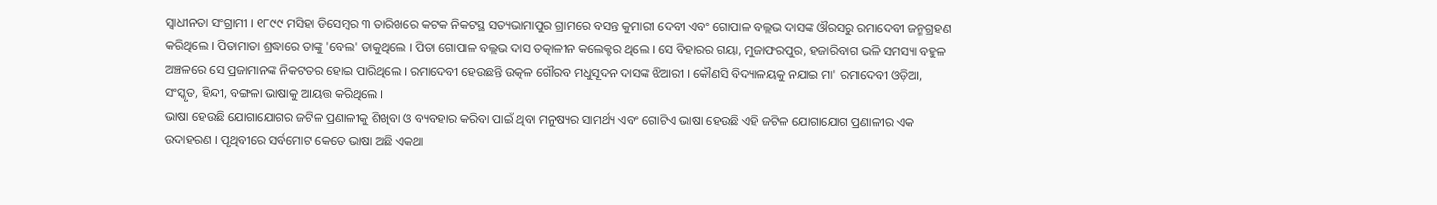ସ୍ୱାଧୀନତା ସଂଗ୍ରାମୀ । ୧୮୯୯ ମସିହା ଡିସେମ୍ବର ୩ ତାରିଖରେ କଟକ ନିକଟସ୍ଥ ସତ୍ୟଭାମାପୁର ଗ୍ରାମରେ ବସନ୍ତ କୁମାରୀ ଦେବୀ ଏବଂ ଗୋପାଳ ବଲ୍ଲଭ ଦାସଙ୍କ ଔରସରୁ ରମାଦେବୀ ଜନ୍ମଗ୍ରହଣ କରିଥିଲେ । ପିତାମାତା ଶ୍ରଦ୍ଧାରେ ତାଙ୍କୁ 'ବେଲ' ଡାକୁଥିଲେ । ପିତା ଗୋପାଳ ବଲ୍ଲଭ ଦାସ ତତ୍କାଳୀନ କଲେକ୍ଟର ଥିଲେ । ସେ ବିହାରର ଗୟା, ମୁଜାଫରପୁର, ହଜାରିବାଗ ଭଳି ସମସ୍ୟା ବହୁଳ ଅଞ୍ଚଳରେ ସେ ପ୍ରଜାମାନଙ୍କ ନିକଟତର ହୋଇ ପାରିଥିଲେ । ରମାଦେବୀ ହେଉଛନ୍ତି ଉତ୍କଳ ଗୌରବ ମଧୁସୂଦନ ଦାସଙ୍କ ଝିଆରୀ । କୌଣସି ବିଦ୍ୟାଳୟକୁ ନଯାଇ ମା' ରମାଦେବୀ ଓଡ଼ିଆ, ସଂସ୍କୃତ, ହିନ୍ଦୀ, ବଙ୍ଗଳା ଭାଷାକୁ ଆୟତ୍ତ କରିଥିଲେ ।
ଭାଷା ହେଉଛି ଯୋଗାଯୋଗର ଜଟିଳ ପ୍ରଣାଳୀକୁ ଶିଖିବା ଓ ବ୍ୟବହାର କରିବା ପାଇଁ ଥିବା ମନୁଷ୍ୟର ସାମର୍ଥ୍ୟ ଏବଂ ଗୋଟିଏ ଭାଷା ହେଉଛି ଏହି ଜଟିଳ ଯୋଗାଯୋଗ ପ୍ରଣାଳୀର ଏକ ଉଦାହରଣ । ପୃଥିବୀରେ ସର୍ବମୋଟ କେତେ ଭାଷା ଅଛି ଏକଥା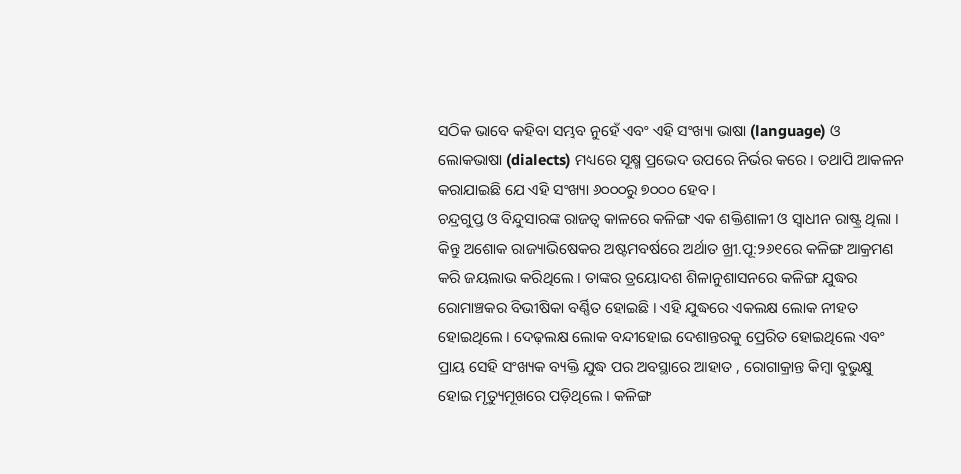ସଠିକ ଭାବେ କହିବା ସମ୍ଭବ ନୁହେଁ ଏବଂ ଏହି ସଂଖ୍ୟା ଭାଷା (language) ଓ ଲୋକଭାଷା (dialects) ମଧ୍ୟରେ ସୂକ୍ଷ୍ମ ପ୍ରଭେଦ ଉପରେ ନିର୍ଭର କରେ । ତଥାପି ଆକଳନ କରାଯାଇଛି ଯେ ଏହି ସଂଖ୍ୟା ୬୦୦୦ରୁ ୭୦୦୦ ହେବ ।
ଚନ୍ଦ୍ରଗୁପ୍ତ ଓ ବିନ୍ଦୁସାରଙ୍କ ରାଜତ୍ୱ କାଳରେ କଳିଙ୍ଗ ଏକ ଶକ୍ତିଶାଳୀ ଓ ସ୍ୱାଧୀନ ରାଷ୍ଟ୍ର ଥିଲା । କିନ୍ତୁ ଅଶୋକ ରାଜ୍ୟାଭିଷେକର ଅଷ୍ଟମବର୍ଷରେ ଅର୍ଥାତ ଖ୍ରୀ.ପୂ:୨୬୧ରେ କଳିଙ୍ଗ ଆକ୍ରମଣ କରି ଜୟଲାଭ କରିଥିଲେ । ତାଙ୍କର ତ୍ରୟୋଦଶ ଶିଳାନୁଶାସନରେ କଳିଙ୍ଗ ଯୁଦ୍ଧର ରୋମାଞ୍ଚକର ବିଭୀଷିକା ବର୍ଣ୍ଣିତ ହୋଇଛି । ଏହି ଯୁଦ୍ଧରେ ଏକଲକ୍ଷ ଲୋକ ନୀହତ ହୋଇଥିଲେ । ଦେଢ଼ଲକ୍ଷ ଲୋକ ବନ୍ଦୀହୋଇ ଦେଶାନ୍ତରକୁ ପ୍ରେରିତ ହୋଇଥିଲେ ଏବଂ ପ୍ରାୟ ସେହି ସଂଖ୍ୟକ ବ୍ୟକ୍ତି ଯୁଦ୍ଧ ପର ଅବସ୍ଥାରେ ଆହାତ , ରୋଗାକ୍ରାନ୍ତ କିମ୍ବା ବୁଭୁକ୍ଷୁ ହୋଇ ମୃତ୍ୟୁମୂଖରେ ପଡ଼ିଥିଲେ । କଳିଙ୍ଗ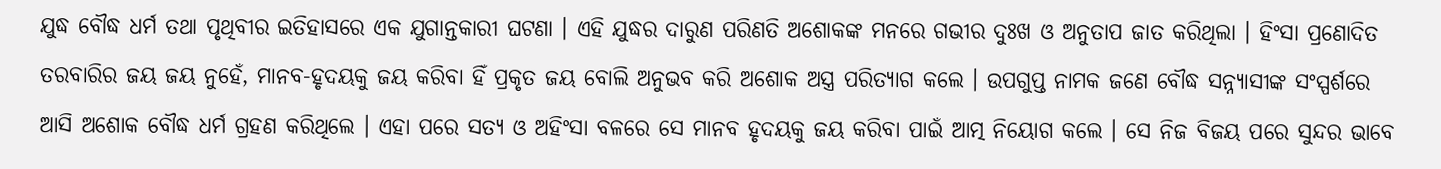ଯୁଦ୍ଧ ବୌଦ୍ଧ ଧର୍ମ ତଥା ପୃଥିବୀର ଇତିହାସରେ ଏକ ଯୁଗାନ୍ତକାରୀ ଘଟଣା । ଏହି ଯୁଦ୍ଧର ଦାରୁଣ ପରିଣତି ଅଶୋକଙ୍କ ମନରେ ଗଭୀର ଦୁଃଖ ଓ ଅନୁତାପ ଜାତ କରିଥିଲା । ହିଂସା ପ୍ରଣୋଦିତ ତରବାରିର ଜୟ ଜୟ ନୁହେଁ, ମାନବ-ହୃଦୟକୁ ଜୟ କରିବା ହିଁ ପ୍ରକୃତ ଜୟ ବୋଲି ଅନୁଭବ କରି ଅଶୋକ ଅସ୍ତ୍ର ପରିତ୍ୟାଗ କଲେ । ଉପଗୁପ୍ତ ନାମକ ଜଣେ ବୌଦ୍ଧ ସନ୍ନ୍ୟାସୀଙ୍କ ସଂସ୍ପର୍ଶରେ ଆସି ଅଶୋକ ବୌଦ୍ଧ ଧର୍ମ ଗ୍ରହଣ କରିଥିଲେ । ଏହା ପରେ ସତ୍ୟ ଓ ଅହିଂସା ବଳରେ ସେ ମାନବ ହୃଦୟକୁ ଜୟ କରିବା ପାଇଁ ଆତ୍ମ ନିୟୋଗ କଲେ । ସେ ନିଜ ବିଜୟ ପରେ ସୁନ୍ଦର ଭାବେ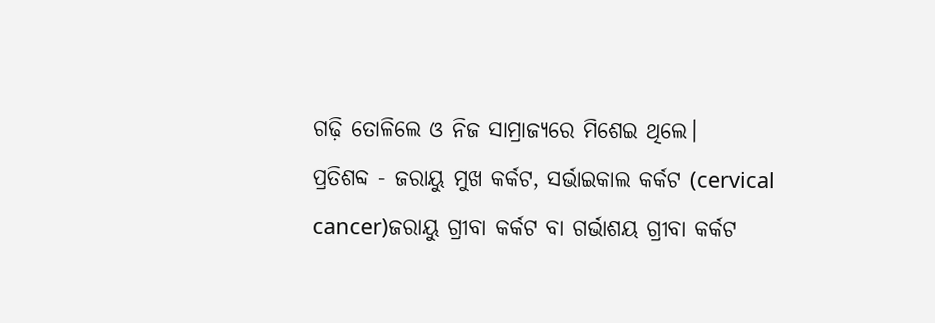ଗଢ଼ି ତୋଳିଲେ ଓ ନିଜ ସାମ୍ରାଜ୍ୟରେ ମିଶେଇ ଥିଲେ।
ପ୍ରତିଶବ୍ଦ - ଜରାୟୁ ମୁଖ କର୍କଟ, ସର୍ଭାଇକାଲ କର୍କଟ (cervical cancer)ଜରାୟୁ ଗ୍ରୀବା କର୍କଟ ବା ଗର୍ଭାଶୟ ଗ୍ରୀବା କର୍କଟ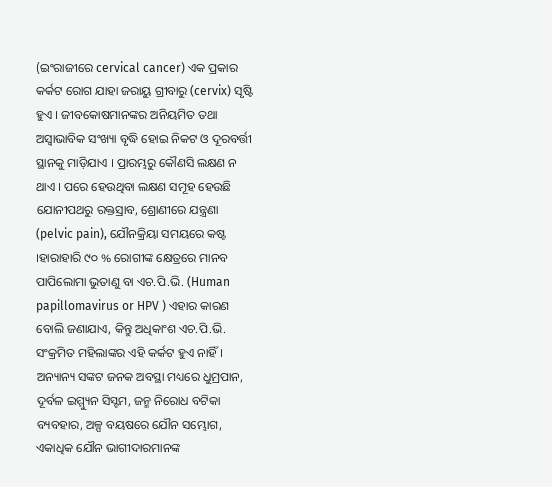(ଇଂରାଜୀରେ cervical cancer) ଏକ ପ୍ରକାର କର୍କଟ ରୋଗ ଯାହା ଜରାୟୁ ଗ୍ରୀବାରୁ (cervix) ସୃଷ୍ଟି ହୁଏ । ଜୀବକୋଷମାନଙ୍କର ଅନିୟମିତ ତଥା ଅସ୍ୱାଭାବିକ ସଂଖ୍ୟା ବୃଦ୍ଧି ହୋଇ ନିକଟ ଓ ଦୂରବର୍ତ୍ତୀ ସ୍ଥାନକୁ ମାଡ଼ିଯାଏ । ପ୍ରାରମ୍ଭରୁ କୌଣସି ଲକ୍ଷଣ ନ ଥାଏ । ପରେ ହେଉଥିବା ଲକ୍ଷଣ ସମୂହ ହେଉଛି ଯୋନୀପଥରୁ ରକ୍ତସ୍ରାବ, ଶ୍ରୋଣୀରେ ଯନ୍ତ୍ରଣା (pelvic pain), ଯୌନକ୍ରିୟା ସମୟରେ କଷ୍ଟ ।ହାରାହାରି ୯୦ % ରୋଗୀଙ୍କ କ୍ଷେତ୍ରରେ ମାନବ ପାପିଲୋମା ଭୁତାଣୁ ବା ଏଚ.ପି.ଭି. (Human papillomavirus or HPV ) ଏହାର କାରଣ ବୋଲି ଜଣାଯାଏ, କିନ୍ତୁ ଅଧିକାଂଶ ଏଚ.ପି.ଭି. ସଂକ୍ରମିତ ମହିଲାଙ୍କର ଏହି କର୍କଟ ହୁଏ ନାହିଁ । ଅନ୍ୟାନ୍ୟ ସଙ୍କଟ ଜନକ ଅବସ୍ଥା ମଧ୍ୟରେ ଧୁମ୍ରପାନ, ଦୂର୍ବଳ ଇମ୍ମ୍ୟୁନ ସିସ୍ଟମ, ଜନ୍ମ ନିରୋଧ ବଟିକା ବ୍ୟବହାର, ଅଳ୍ପ ବୟଷରେ ଯୌନ ସମ୍ଭୋଗ, ଏକାଧିକ ଯୌନ ଭାଗୀଦାରମାନଙ୍କ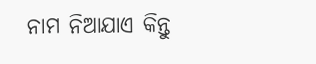ନାମ ନିଆଯାଏ କିନ୍ତୁ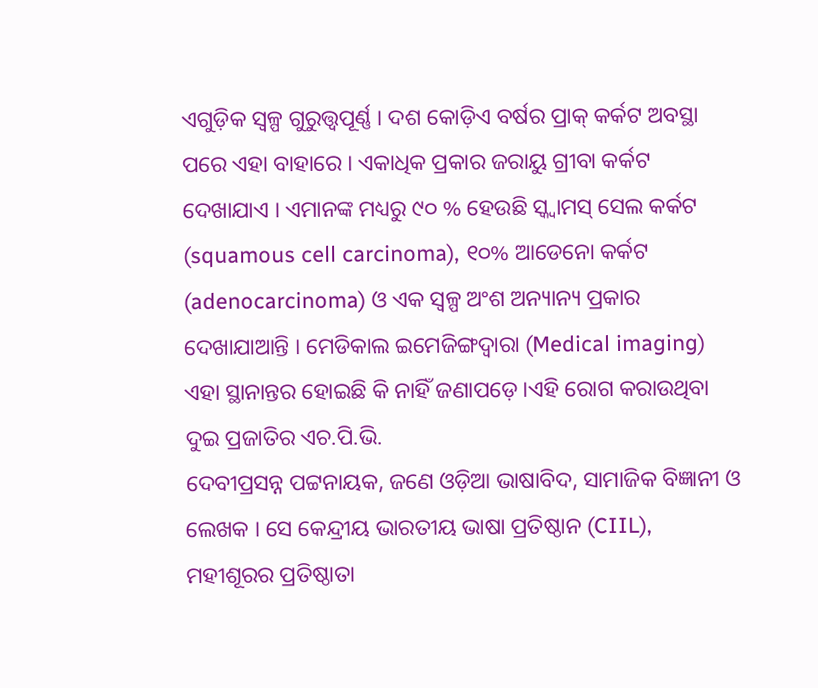ଏଗୁଡ଼ିକ ସ୍ୱଳ୍ପ ଗୁରୁତ୍ତ୍ୱପୂର୍ଣ୍ଣ । ଦଶ କୋଡ଼ିଏ ବର୍ଷର ପ୍ରାକ୍ କର୍କଟ ଅବସ୍ଥା ପରେ ଏହା ବାହାରେ । ଏକାଧିକ ପ୍ରକାର ଜରାୟୁ ଗ୍ରୀବା କର୍କଟ ଦେଖାଯାଏ । ଏମାନଙ୍କ ମଧ୍ୟରୁ ୯୦ % ହେଉଛି ସ୍କ୍ୱାମସ୍ ସେଲ କର୍କଟ (squamous cell carcinoma), ୧୦% ଆଡେନୋ କର୍କଟ (adenocarcinoma) ଓ ଏକ ସ୍ୱଳ୍ପ ଅଂଶ ଅନ୍ୟାନ୍ୟ ପ୍ରକାର ଦେଖାଯାଆନ୍ତି । ମେଡିକାଲ ଇମେଜିଙ୍ଗଦ୍ୱାରା (Medical imaging) ଏହା ସ୍ଥାନାନ୍ତର ହୋଇଛି କି ନାହିଁ ଜଣାପଡ଼େ ।ଏହି ରୋଗ କରାଉଥିବା ଦୁଇ ପ୍ରଜାତିର ଏଚ.ପି.ଭି.
ଦେବୀପ୍ରସନ୍ନ ପଟ୍ଟନାୟକ, ଜଣେ ଓଡ଼ିଆ ଭାଷାବିଦ, ସାମାଜିକ ବିଜ୍ଞାନୀ ଓ ଲେଖକ । ସେ କେନ୍ଦ୍ରୀୟ ଭାରତୀୟ ଭାଷା ପ୍ରତିଷ୍ଠାନ (CIIL), ମହୀଶୂରର ପ୍ରତିଷ୍ଠାତା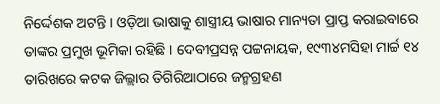ନିର୍ଦ୍ଦେଶକ ଅଟନ୍ତି । ଓଡ଼ିଆ ଭାଷାକୁ ଶାସ୍ତ୍ରୀୟ ଭାଷାର ମାନ୍ୟତା ପ୍ରାପ୍ତ କରାଇବାରେ ତାଙ୍କର ପ୍ରମୁଖ ଭୂମିକା ରହିଛି । ଦେବୀପ୍ରସନ୍ନ ପଟ୍ଟନାୟକ, ୧୯୩୪ମସିହା ମାର୍ଚ୍ଚ ୧୪ ତାରିଖରେ କଟକ ଜିଲ୍ଲାର ତିଗିରିଆଠାରେ ଜନ୍ମଗ୍ରହଣ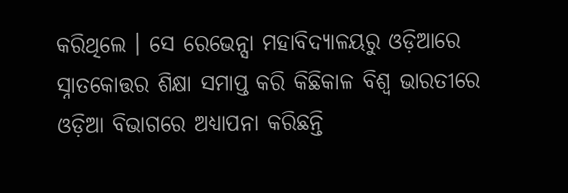କରିଥିଲେ । ସେ ରେଭେନ୍ସା ମହାବିଦ୍ୟାଳୟରୁ ଓଡ଼ିଆରେ ସ୍ନାତକୋତ୍ତର ଶିକ୍ଷା ସମାପ୍ତ କରି କିଛିକାଳ ବିଶ୍ୱ ଭାରତୀରେ ଓଡ଼ିଆ ବିଭାଗରେ ଅଧ୍ୟାପନା କରିଛନ୍ତି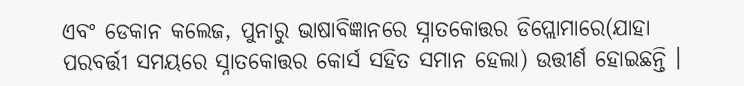ଏବଂ ଡେକାନ କଲେଜ, ପୁନାରୁ ଭାଷାବିଜ୍ଞାନରେ ସ୍ନାତକୋତ୍ତର ଡିପ୍ଲୋମାରେ(ଯାହା ପରବର୍ତ୍ତୀ ସମୟରେ ସ୍ନାତକୋତ୍ତର କୋର୍ସ ସହିତ ସମାନ ହେଲା) ଉତ୍ତୀର୍ଣ ହୋଇଛନ୍ତି ।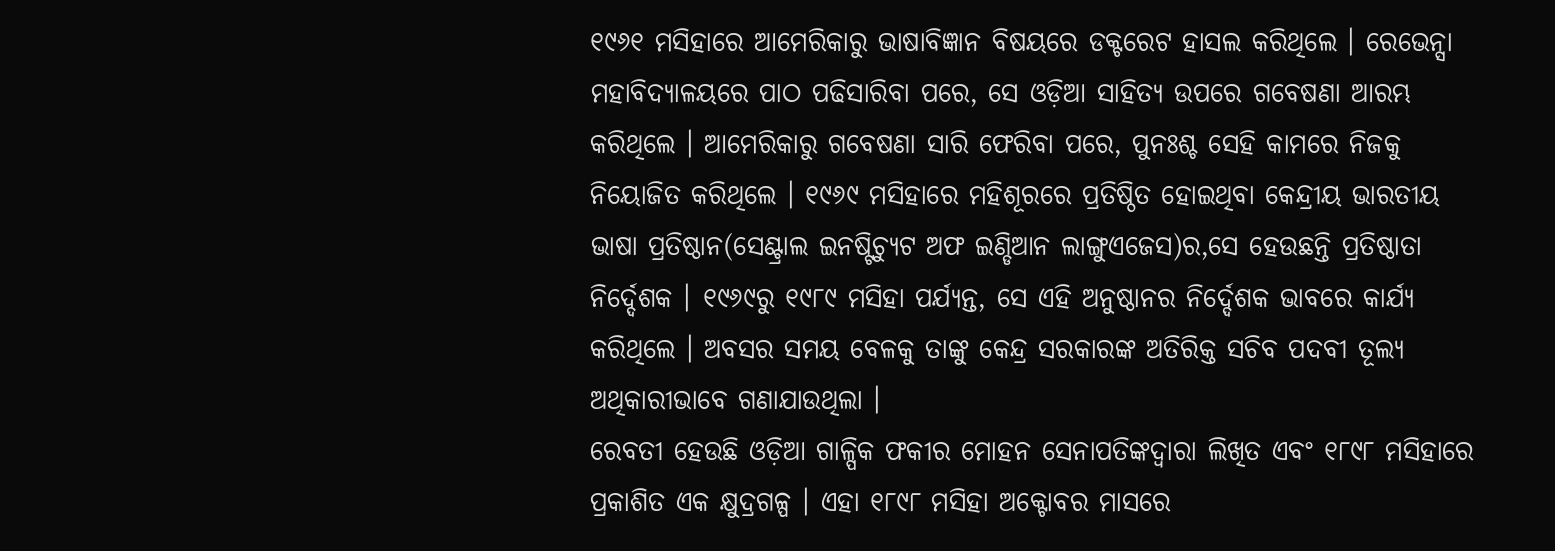୧୯୬୧ ମସିହାରେ ଆମେରିକାରୁ ଭାଷାବିଜ୍ଞାନ ବିଷୟରେ ଡକ୍ଟରେଟ ହାସଲ କରିଥିଲେ । ରେଭେନ୍ସା ମହାବିଦ୍ୟାଳୟରେ ପାଠ ପଢିସାରିବା ପରେ, ସେ ଓଡ଼ିଆ ସାହିତ୍ୟ ଉପରେ ଗବେଷଣା ଆରମ୍ଭ କରିଥିଲେ । ଆମେରିକାରୁ ଗବେଷଣା ସାରି ଫେରିବା ପରେ, ପୁନଃଶ୍ଚ ସେହି କାମରେ ନିଜକୁ ନିୟୋଜିତ କରିଥିଲେ । ୧୯୬୯ ମସିହାରେ ମହିଶୂରରେ ପ୍ରତିଷ୍ଠିତ ହୋଇଥିବା କେନ୍ଦ୍ରୀୟ ଭାରତୀୟ ଭାଷା ପ୍ରତିଷ୍ଠାନ(ସେଣ୍ଟ୍ରାଲ ଇନଷ୍ଟିଚ୍ୟୁଟ ଅଫ ଇଣ୍ଡିଆନ ଲାଙ୍ଗୁଏଜେସ)ର,ସେ ହେଉଛନ୍ତି ପ୍ରତିଷ୍ଠାତା ନିର୍ଦ୍ଦେଶକ । ୧୯୬୯ରୁ ୧୯୮୯ ମସିହା ପର୍ଯ୍ୟନ୍ତ, ସେ ଏହି ଅନୁଷ୍ଠାନର ନିର୍ଦ୍ଦେଶକ ଭାବରେ କାର୍ଯ୍ୟ କରିଥିଲେ । ଅବସର ସମୟ ବେଳକୁ ତାଙ୍କୁ କେନ୍ଦ୍ର ସରକାରଙ୍କ ଅତିରିକ୍ତ ସଚିବ ପଦବୀ ତୂଲ୍ୟ ଅଥିକାରୀଭାବେ ଗଣାଯାଉଥିଲା ।
ରେବତୀ ହେଉଛି ଓଡ଼ିଆ ଗାଳ୍ପିକ ଫକୀର ମୋହନ ସେନାପତିଙ୍କଦ୍ୱାରା ଲିଖିତ ଏବଂ ୧୮୯୮ ମସିହାରେ ପ୍ରକାଶିତ ଏକ କ୍ଷୁଦ୍ରଗଳ୍ପ । ଏହା ୧୮୯୮ ମସିହା ଅକ୍ଟୋବର ମାସରେ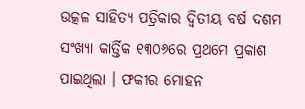ଉତ୍କଳ ସାହିତ୍ୟ ପତ୍ରିକାର ଦ୍ୱିତୀୟ ବର୍ଷ ଦଶମ ସଂଖ୍ୟା କାର୍ତ୍ତିକ ୧୩୦୬ରେ ପ୍ରଥମେ ପ୍ରକାଶ ପାଇଥିଲା । ଫକୀର ମୋହନ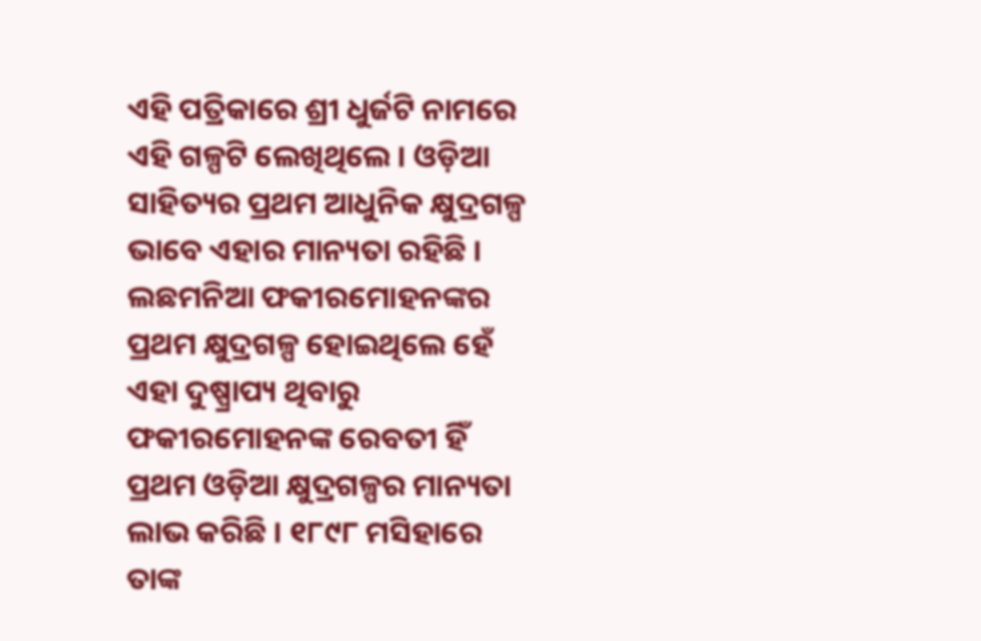ଏହି ପତ୍ରିକାରେ ଶ୍ରୀ ଧୁର୍ଜଟି ନାମରେ ଏହି ଗଳ୍ପଟି ଲେଖିଥିଲେ । ଓଡ଼ିଆ ସାହିତ୍ୟର ପ୍ରଥମ ଆଧୁନିକ କ୍ଷୁଦ୍ରଗଳ୍ପ ଭାବେ ଏହାର ମାନ୍ୟତା ରହିଛି । ଲଛମନିଆ ଫକୀରମୋହନଙ୍କର ପ୍ରଥମ କ୍ଷୁଦ୍ରଗଳ୍ପ ହୋଇଥିଲେ ହେଁ ଏହା ଦୁଷ୍ପ୍ରାପ୍ୟ ଥିବାରୁ ଫକୀରମୋହନଙ୍କ ରେବତୀ ହିଁ ପ୍ରଥମ ଓଡ଼ିଆ କ୍ଷୁଦ୍ରଗଳ୍ପର ମାନ୍ୟତା ଲାଭ କରିଛି । ୧୮୯୮ ମସିହାରେ ତାଙ୍କ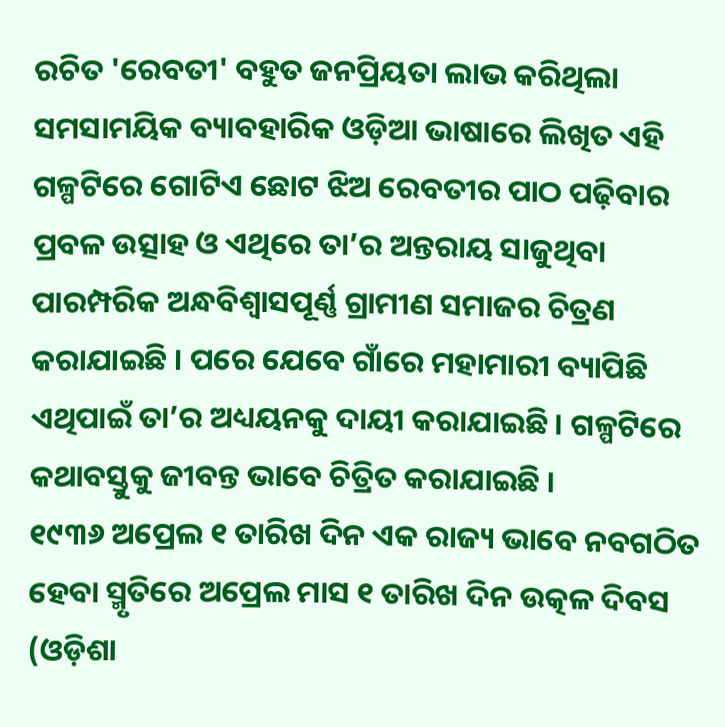ରଚିତ 'ରେବତୀ' ବହୁତ ଜନପ୍ରିୟତା ଲାଭ କରିଥିଲା ସମସାମୟିକ ବ୍ୟାବହାରିକ ଓଡ଼ିଆ ଭାଷାରେ ଲିଖିତ ଏହି ଗଳ୍ପଟିରେ ଗୋଟିଏ ଛୋଟ ଝିଅ ରେବତୀର ପାଠ ପଢ଼ିବାର ପ୍ରବଳ ଉତ୍ସାହ ଓ ଏଥିରେ ତା’ର ଅନ୍ତରାୟ ସାଜୁଥିବା ପାରମ୍ପରିକ ଅନ୍ଧବିଶ୍ୱାସପୂର୍ଣ୍ଣ ଗ୍ରାମୀଣ ସମାଜର ଚିତ୍ରଣ କରାଯାଇଛି । ପରେ ଯେବେ ଗାଁରେ ମହାମାରୀ ବ୍ୟାପିଛି ଏଥିପାଇଁ ତା’ର ଅଧ୍ୟୟନକୁ ଦାୟୀ କରାଯାଇଛି । ଗଳ୍ପଟିରେ କଥାବସ୍ତୁକୁ ଜୀବନ୍ତ ଭାବେ ଚିତ୍ରିତ କରାଯାଇଛି ।
୧୯୩୬ ଅପ୍ରେଲ ୧ ତାରିଖ ଦିନ ଏକ ରାଜ୍ୟ ଭାବେ ନବଗଠିତ ହେବା ସ୍ମୃତିରେ ଅପ୍ରେଲ ମାସ ୧ ତାରିଖ ଦିନ ଉତ୍କଳ ଦିବସ (ଓଡ଼ିଶା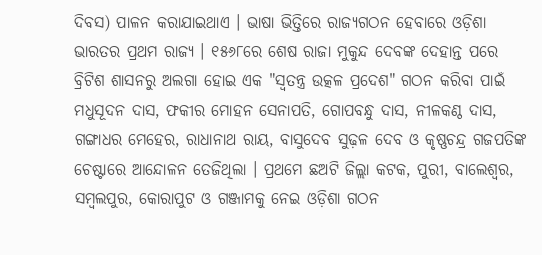ଦିବସ) ପାଳନ କରାଯାଇଥାଏ । ଭାଷା ଭିତ୍ତିରେ ରାଜ୍ୟଗଠନ ହେବାରେ ଓଡ଼ିଶା ଭାରତର ପ୍ରଥମ ରାଜ୍ୟ । ୧୫୬୮ରେ ଶେଷ ରାଜା ମୁକୁନ୍ଦ ଦେବଙ୍କ ଦେହାନ୍ତ ପରେ ବ୍ରିଟିଶ ଶାସନରୁ ଅଲଗା ହୋଇ ଏକ "ସ୍ୱତନ୍ତ୍ର ଉତ୍କଳ ପ୍ରଦେଶ" ଗଠନ କରିବା ପାଇଁ ମଧୁସୂଦନ ଦାସ, ଫକୀର ମୋହନ ସେନାପତି, ଗୋପବନ୍ଧୁ ଦାସ, ନୀଳକଣ୍ଠ ଦାସ, ଗଙ୍ଗାଧର ମେହେର, ରାଧାନାଥ ରାୟ, ବାସୁଦେବ ସୁଢ଼ଳ ଦେବ ଓ କୃଷ୍ଣଚନ୍ଦ୍ର ଗଜପତିଙ୍କ ଚେଷ୍ଟାରେ ଆନ୍ଦୋଳନ ତେଜିଥିଲା । ପ୍ରଥମେ ଛଅଟି ଜିଲ୍ଲା କଟକ, ପୁରୀ, ବାଲେଶ୍ୱର, ସମ୍ବଲପୁର, କୋରାପୁଟ ଓ ଗଞ୍ଜାମକୁ ନେଇ ଓଡ଼ିଶା ଗଠନ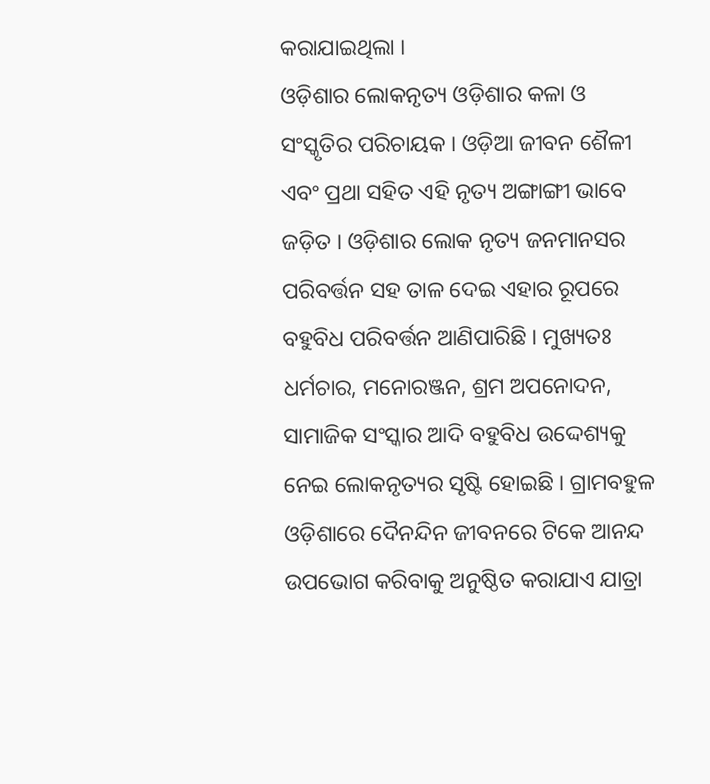କରାଯାଇଥିଲା ।
ଓଡ଼ିଶାର ଲୋକନୃତ୍ୟ ଓଡ଼ିଶାର କଳା ଓ ସଂସ୍କୃତିର ପରିଚାୟକ । ଓଡ଼ିଆ ଜୀବନ ଶୈଳୀ ଏବଂ ପ୍ରଥା ସହିତ ଏହି ନୃତ୍ୟ ଅଙ୍ଗାଙ୍ଗୀ ଭାବେ ଜଡ଼ିତ । ଓଡ଼ିଶାର ଲୋକ ନୃତ୍ୟ ଜନମାନସର ପରିବର୍ତ୍ତନ ସହ ତାଳ ଦେଇ ଏହାର ରୂପରେ ବହୁବିଧ ପରିବର୍ତ୍ତନ ଆଣିପାରିଛି । ମୁଖ୍ୟତଃ ଧର୍ମଚାର, ମନୋରଞ୍ଜନ, ଶ୍ରମ ଅପନୋଦନ, ସାମାଜିକ ସଂସ୍କାର ଆଦି ବହୁବିଧ ଉଦ୍ଦେଶ୍ୟକୁ ନେଇ ଲୋକନୃତ୍ୟର ସୃଷ୍ଟି ହୋଇଛି । ଗ୍ରାମବହୁଳ ଓଡ଼ିଶାରେ ଦୈନନ୍ଦିନ ଜୀବନରେ ଟିକେ ଆନନ୍ଦ ଉପଭୋଗ କରିବାକୁ ଅନୁଷ୍ଠିତ କରାଯାଏ ଯାତ୍ରା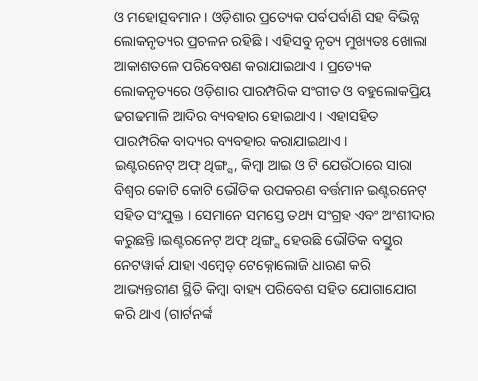ଓ ମହୋତ୍ସବମାନ । ଓଡ଼ିଶାର ପ୍ରତ୍ୟେକ ପର୍ବପର୍ବାଣି ସହ ବିଭିନ୍ନ ଲୋକନୃତ୍ୟର ପ୍ରଚଳନ ରହିଛି । ଏହିସବୁ ନୃତ୍ୟ ମୁଖ୍ୟତଃ ଖୋଲା ଆକାଶତଳେ ପରିବେଷଣ କରାଯାଇଥାଏ । ପ୍ରତ୍ୟେକ ଲୋକନୃତ୍ୟରେ ଓଡ଼ିଶାର ପାରମ୍ପରିକ ସଂଗୀତ ଓ ବହୁଲୋକପ୍ରିୟ ଢଗଢମାଳି ଆଦିର ବ୍ୟବହାର ହୋଇଥାଏ । ଏହାସହିତ ପାରମ୍ପରିକ ବାଦ୍ୟର ବ୍ୟବହାର କରାଯାଇଥାଏ ।
ଇଣ୍ଟରନେଟ୍ ଅଫ୍ ଥିଙ୍ଗ୍ସ, କିମ୍ବା ଆଇ ଓ ଟି ଯେଉଁଠାରେ ସାରା ବିଶ୍ୱର କୋଟି କୋଟି ଭୌତିକ ଉପକରଣ ବର୍ତ୍ତମାନ ଇଣ୍ଟରନେଟ୍ ସହିତ ସଂଯୁକ୍ତ । ସେମାନେ ସମସ୍ତେ ତଥ୍ୟ ସଂଗ୍ରହ ଏବଂ ଅଂଶୀଦାର କରୁଛନ୍ତି ।ଇଣ୍ଟରନେଟ୍ ଅଫ୍ ଥିଙ୍ଗ୍ସ ହେଉଛି ଭୌତିକ ବସ୍ତୁର ନେଟୱାର୍କ ଯାହା ଏମ୍ବେଡ୍ ଟେକ୍ନୋଲୋଜି ଧାରଣ କରି ଆଭ୍ୟନ୍ତରୀଣ ସ୍ଥିତି କିମ୍ବା ବାହ୍ୟ ପରିବେଶ ସହିତ ଯୋଗାଯୋଗ କରି ଥାଏ (ଗାର୍ଟନର୍ଙ୍କ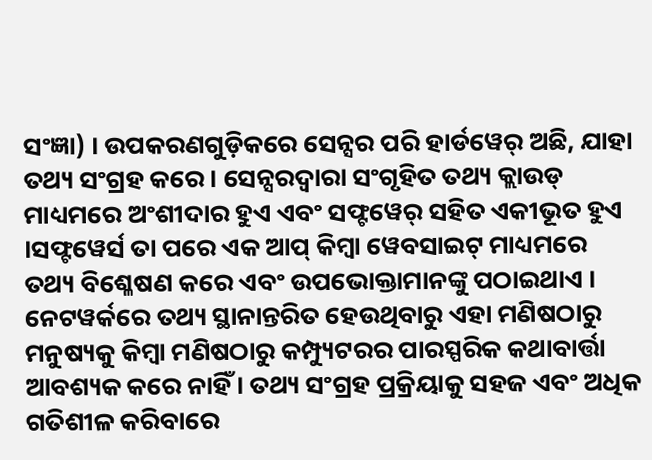ସଂଜ୍ଞା) । ଉପକରଣଗୁଡ଼ିକରେ ସେନ୍ସର ପରି ହାର୍ଡୱେର୍ ଅଛି, ଯାହା ତଥ୍ୟ ସଂଗ୍ରହ କରେ । ସେନ୍ସରଦ୍ୱାରା ସଂଗୃହିତ ତଥ୍ୟ କ୍ଲାଉଡ୍ ମାଧ୍ୟମରେ ଅଂଶୀଦାର ହୁଏ ଏବଂ ସଫ୍ଟୱେର୍ ସହିତ ଏକୀଭୂତ ହୁଏ ।ସଫ୍ଟୱେର୍ସ ତା ପରେ ଏକ ଆପ୍ କିମ୍ବା ୱେବସାଇଟ୍ ମାଧ୍ୟମରେ ତଥ୍ୟ ବିଶ୍ଳେଷଣ କରେ ଏବଂ ଉପଭୋକ୍ତାମାନଙ୍କୁ ପଠାଇଥାଏ । ନେଟୱର୍କରେ ତଥ୍ୟ ସ୍ଥାନାନ୍ତରିତ ହେଉଥିବାରୁ ଏହା ମଣିଷଠାରୁ ମନୁଷ୍ୟକୁ କିମ୍ବା ମଣିଷଠାରୁ କମ୍ପ୍ୟୁଟରର ପାରସ୍ପରିକ କଥାବାର୍ତ୍ତା ଆବଶ୍ୟକ କରେ ନାହିଁ । ତଥ୍ୟ ସଂଗ୍ରହ ପ୍ରକ୍ରିୟାକୁ ସହଜ ଏବଂ ଅଧିକ ଗତିଶୀଳ କରିବାରେ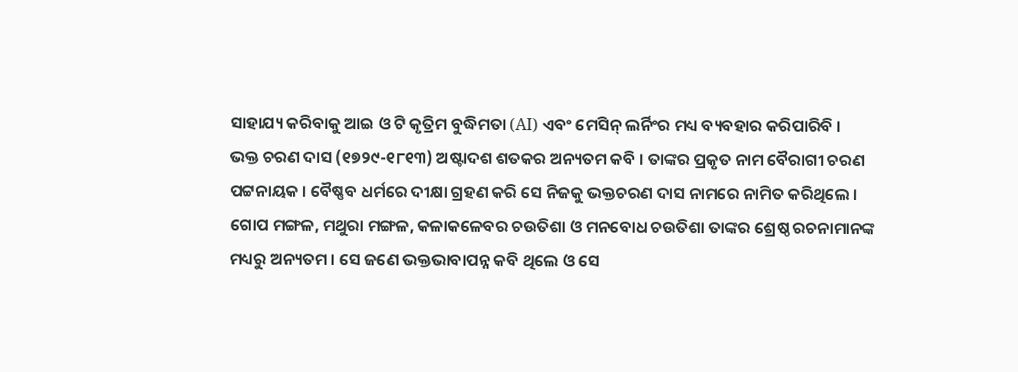ସାହାଯ୍ୟ କରିବାକୁ ଆଇ ଓ ଟି କୃତ୍ରିମ ବୁଦ୍ଧିମତା (AI) ଏବଂ ମେସିନ୍ ଲର୍ନିଂର ମଧ୍ୟ ବ୍ୟବହାର କରିପାରିବି ।
ଭକ୍ତ ଚରଣ ଦାସ (୧୭୨୯-୧୮୧୩) ଅଷ୍ଟାଦଶ ଶତକର ଅନ୍ୟତମ କବି । ତାଙ୍କର ପ୍ରକୃତ ନାମ ବୈରାଗୀ ଚରଣ ପଟ୍ଟନାୟକ । ବୈଷ୍ଣବ ଧର୍ମରେ ଦୀକ୍ଷା ଗ୍ରହଣ କରି ସେ ନିଜକୁ ଭକ୍ତଚରଣ ଦାସ ନାମରେ ନାମିତ କରିଥିଲେ । ଗୋପ ମଙ୍ଗଳ, ମଥୁରା ମଙ୍ଗଳ, କଳାକଳେବର ଚଉତିଶା ଓ ମନବୋଧ ଚଉତିଶା ତାଙ୍କର ଶ୍ରେଷ୍ଠ ରଚନାମାନଙ୍କ ମଧ୍ୟରୁ ଅନ୍ୟତମ । ସେ ଜଣେ ଭକ୍ତଭାବାପନ୍ନ କବି ଥିଲେ ଓ ସେ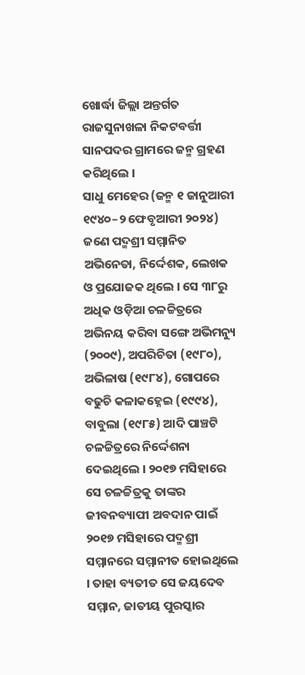ଖୋର୍ଦ୍ଧା ଜିଲ୍ଲା ଅନ୍ତର୍ଗତ ରାଜସୁନାଖଳା ନିକଟବର୍ତ୍ତୀ ସାନପଦର ଗ୍ରାମରେ ଜନ୍ମ ଗ୍ରହଣ କରିଥିଲେ ।
ସାଧୁ ମେହେର (ଜନ୍ମ ୧ ଜାନୁଆରୀ ୧୯୪୦–୨ ଫେବୃଆରୀ ୨୦୨୪) ଜଣେ ପଦ୍ମଶ୍ରୀ ସମ୍ମାନିତ ଅଭିନେତା, ନିର୍ଦ୍ଦେଶକ, ଲେଖକ ଓ ପ୍ରଯୋଜକ ଥିଲେ । ସେ ୩୮ରୁ ଅଧିକ ଓଡ଼ିଆ ଚଳଚ୍ଚିତ୍ରରେ ଅଭିନୟ କରିବା ସଙ୍ଗେ ଅଭିମନ୍ୟୁ (୨୦୦୯), ଅପରିଚିତା (୧୯୮୦), ଅଭିଳାଷ (୧୯୮୪), ଗୋପରେ ବଢୁଚି କଳାକହ୍ନେଇ (୧୯୯୪), ବାବୁଲା (୧୯୮୫) ଆଦି ପାଞ୍ଚଟି ଚଳଚ୍ଚିତ୍ରରେ ନିର୍ଦ୍ଦେଶନା ଦେଇଥିଲେ । ୨୦୧୭ ମସିହାରେ ସେ ଚଳଚ୍ଚିତ୍ରକୁ ତାଙ୍କର ଜୀବନବ୍ୟାପୀ ଅବଦାନ ପାଇଁ ୨୦୧୭ ମସିହାରେ ପଦ୍ମଶ୍ରୀ ସମ୍ମାନରେ ସମ୍ମାନୀତ ହୋଇଥିଲେ । ତାହା ବ୍ୟତୀତ ସେ ଜୟଦେବ ସମ୍ମାନ, ଜାତୀୟ ପୁରସ୍କାର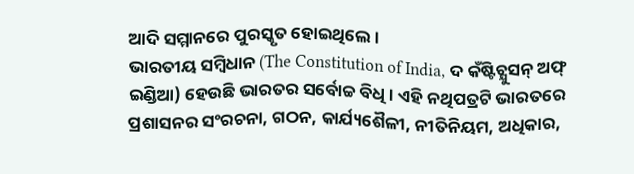ଆଦି ସମ୍ମାନରେ ପୁରସ୍କୃତ ହୋଇଥିଲେ ।
ଭାରତୀୟ ସମ୍ବିଧାନ (The Constitution of India, ଦ କଁଷ୍ଟିଚ୍ଯୁସନ୍ ଅଫ୍ ଇଣ୍ଡିଆ) ହେଉଛି ଭାରତର ସର୍ବୋଚ୍ଚ ବିଧି । ଏହି ନଥିପତ୍ରଟି ଭାରତରେ ପ୍ରଶାସନର ସଂରଚନା, ଗଠନ, କାର୍ଯ୍ୟଶୈଳୀ, ନୀତିନିୟମ, ଅଧିକାର,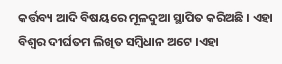କର୍ତ୍ତବ୍ୟ ଆଦି ବିଷୟରେ ମୂଳଦୁଆ ସ୍ଥାପିତ କରିଅଛି । ଏହା ବିଶ୍ୱର ଦୀର୍ଘତମ ଲିଖିତ ସମ୍ବିଧାନ ଅଟେ ।ଏହା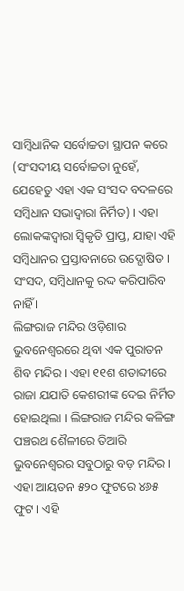ସାମ୍ବିଧାନିକ ସର୍ବୋଚ୍ଚତା ସ୍ଥାପନ କରେ (ସଂସଦୀୟ ସର୍ବୋଚ୍ଚତା ନୁହେଁ, ଯେହେତୁ ଏହା ଏକ ସଂସଦ ବଦଳରେ ସମ୍ବିଧାନ ସଭାଦ୍ୱାରା ନିର୍ମିତ) । ଏହା ଲୋକଙ୍କଦ୍ୱାରା ସ୍ୱିକୃତି ପ୍ରାପ୍ତ, ଯାହା ଏହି ସମ୍ବିଧାନର ପ୍ରସ୍ତାବନାରେ ଉଦ୍ଘୋଷିତ । ସଂସଦ, ସମ୍ବିଧାନକୁ ରଦ୍ଦ କରିପାରିବ ନାହିଁ ।
ଲିଙ୍ଗରାଜ ମନ୍ଦିର ଓଡ଼ିଶାର ଭୁବନେଶ୍ୱରରେ ଥିବା ଏକ ପୁରାତନ ଶିବ ମନ୍ଦିର । ଏହା ୧୧ଶ ଶତାବ୍ଦୀରେ ରାଜା ଯଯାତି କେଶରୀଙ୍କ ଦେଇ ନିର୍ମିତ ହୋଇଥିଲା । ଲିଙ୍ଗରାଜ ମନ୍ଦିର କଳିଙ୍ଗ ପଞ୍ଚରଥ ଶୈଳୀରେ ତିଆରି ଭୁବନେଶ୍ୱରର ସବୁଠାରୁ ବଡ଼ ମନ୍ଦିର । ଏହା ଆୟତନ ୫୨୦ ଫୁଟରେ ୪୬୫ ଫୁଟ । ଏହି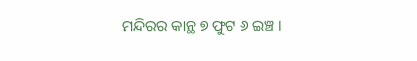ମନ୍ଦିରର କାନ୍ଥ ୭ ଫୁଟ ୬ ଇଞ୍ଚ ।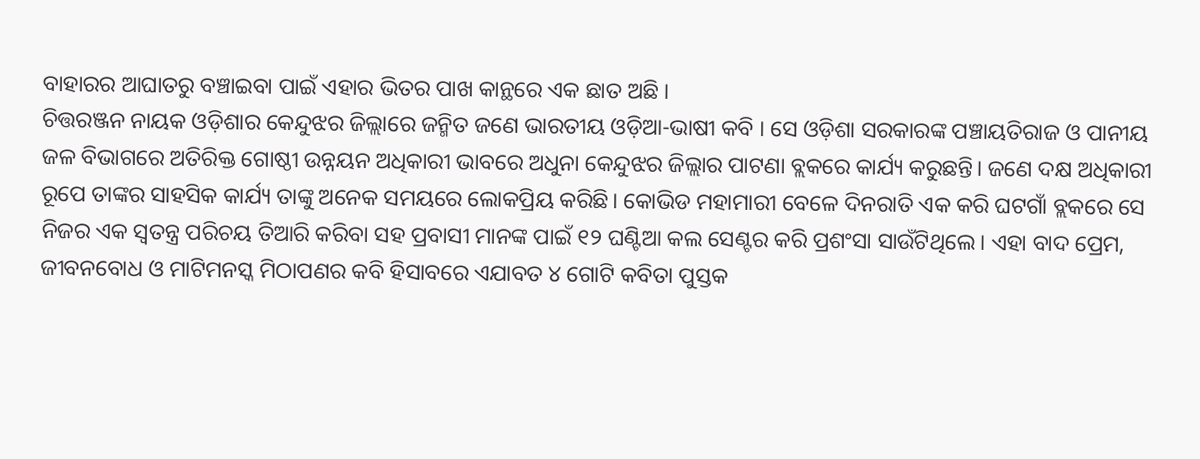ବାହାରର ଆଘାତରୁ ବଞ୍ଚାଇବା ପାଇଁ ଏହାର ଭିତର ପାଖ କାନ୍ଥରେ ଏକ ଛାତ ଅଛି ।
ଚିତ୍ତରଞ୍ଜନ ନାୟକ ଓଡ଼ିଶାର କେନ୍ଦୁଝର ଜିଲ୍ଲାରେ ଜନ୍ମିତ ଜଣେ ଭାରତୀୟ ଓଡ଼ିଆ-ଭାଷୀ କବି । ସେ ଓଡ଼ିଶା ସରକାରଙ୍କ ପଞ୍ଚାୟତିରାଜ ଓ ପାନୀୟ ଜଳ ବିଭାଗରେ ଅତିରିକ୍ତ ଗୋଷ୍ଠୀ ଉନ୍ନୟନ ଅଧିକାରୀ ଭାବରେ ଅଧୁନା କେନ୍ଦୁଝର ଜିଲ୍ଲାର ପାଟଣା ବ୍ଲକରେ କାର୍ଯ୍ୟ କରୁଛନ୍ତି। ଜଣେ ଦକ୍ଷ ଅଧିକାରୀ ରୂପେ ତାଙ୍କର ସାହସିକ କାର୍ଯ୍ୟ ତାଙ୍କୁ ଅନେକ ସମୟରେ ଲୋକପ୍ରିୟ କରିଛି। କୋଭିଡ ମହାମାରୀ ବେଳେ ଦିନରାତି ଏକ କରି ଘଟଗାଁ ବ୍ଲକରେ ସେ ନିଜର ଏକ ସ୍ୱତନ୍ତ୍ର ପରିଚୟ ତିଆରି କରିବା ସହ ପ୍ରବାସୀ ମାନଙ୍କ ପାଇଁ ୧୨ ଘଣ୍ଟିଆ କଲ ସେଣ୍ଟର କରି ପ୍ରଶଂସା ସାଉଁଟିଥିଲେ। ଏହା ବାଦ ପ୍ରେମ, ଜୀବନବୋଧ ଓ ମାଟିମନସ୍କ ମିଠାପଣର କବି ହିସାବରେ ଏଯାବତ ୪ ଗୋଟି କବିତା ପୁସ୍ତକ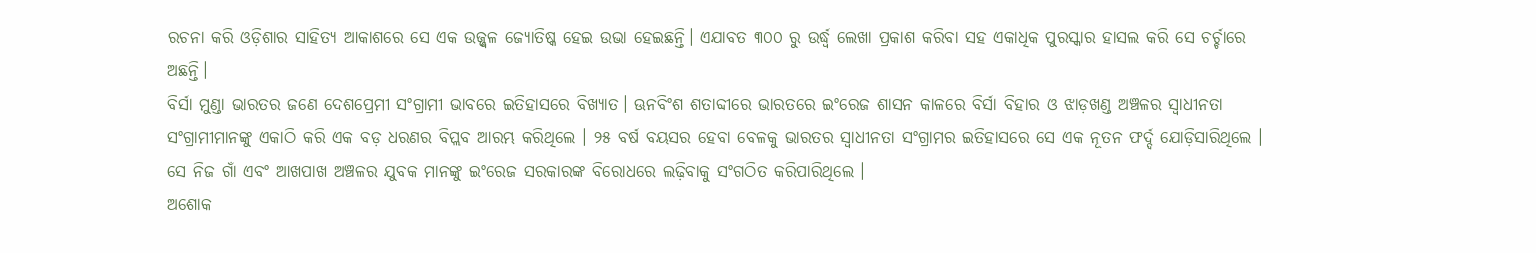ରଚନା କରି ଓଡ଼ିଶାର ସାହିତ୍ୟ ଆକାଶରେ ସେ ଏକ ଉଜ୍ଜ୍ୱଳ ଜ୍ୟୋତିଷ୍କ ହେଇ ଉଭା ହେଇଛନ୍ତି। ଏଯାବତ ୩୦୦ ରୁ ଉର୍ଦ୍ଧ୍ଵ ଲେଖା ପ୍ରକାଶ କରିବା ସହ ଏକାଧିକ ପୁରସ୍କାର ହାସଲ କରି ସେ ଚର୍ଚ୍ଚାରେ ଅଛନ୍ତି।
ବିର୍ସା ମୁଣ୍ଡା ଭାରତର ଜଣେ ଦେଶପ୍ରେମୀ ସଂଗ୍ରାମୀ ଭାବରେ ଇତିହାସରେ ବିଖ୍ୟାତ। ଊନବିଂଶ ଶତାବ୍ଦୀରେ ଭାରତରେ ଇଂରେଜ ଶାସନ କାଳରେ ବିର୍ସା ବିହାର ଓ ଝାଡ଼ଖଣ୍ଡ ଅଞ୍ଚଳର ସ୍ୱାଧୀନତା ସଂଗ୍ରାମୀମାନଙ୍କୁ ଏକାଠି କରି ଏକ ବଡ଼ ଧରଣର ବିପ୍ଲବ ଆରମ୍ଭ କରିଥିଲେ । ୨୫ ବର୍ଷ ବୟସର ହେବା ବେଳକୁ ଭାରତର ସ୍ୱାଧୀନତା ସଂଗ୍ରାମର ଇତିହାସରେ ସେ ଏକ ନୂତନ ଫର୍ଦ୍ଦ ଯୋଡ଼ିସାରିଥିଲେ । ସେ ନିଜ ଗାଁ ଏବଂ ଆଖପାଖ ଅଞ୍ଚଳର ଯୁବକ ମାନଙ୍କୁ ଇଂରେଜ ସରକାରଙ୍କ ବିରୋଧରେ ଲଢ଼ିବାକୁ ସଂଗଠିତ କରିପାରିଥିଲେ ।
ଅଶୋକ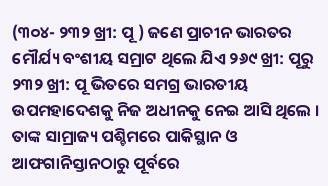(୩୦୪- ୨୩୨ ଖ୍ରୀ: ପୂ ) ଜଣେ ପ୍ରାଚୀନ ଭାରତର ମୌର୍ଯ୍ୟ ବଂଶୀୟ ସମ୍ରାଟ ଥିଲେ ଯିଏ ୨୬୯ ଖ୍ରୀ: ପୂରୁ ୨୩୨ ଖ୍ରୀ: ପୂ ଭିତରେ ସମଗ୍ର ଭାରତୀୟ ଉପମହାଦେଶକୁ ନିଜ ଅଧୀନକୁ ନେଇ ଆସି ଥିଲେ । ତାଙ୍କ ସାମ୍ରାଜ୍ୟ ପଶ୍ଚିମରେ ପାକିସ୍ଥାନ ଓ ଆଫଗାନିସ୍ତାନଠାରୁ ପୂର୍ବରେ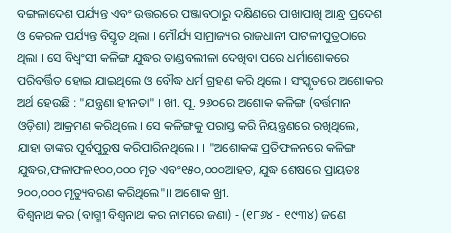ବଙ୍ଗଳାଦେଶ ପର୍ଯ୍ୟନ୍ତ ଏବଂ ଉତ୍ତରରେ ପଞ୍ଜାବଠାରୁ ଦକ୍ଷିଣରେ ପାଖାପାଖି ଆନ୍ଧ୍ର ପ୍ରଦେଶ ଓ କେରଳ ପର୍ଯ୍ୟନ୍ତ ବିସ୍ତୃତ ଥିଲା । ମୌର୍ଯ୍ୟ ସାମ୍ରାଜ୍ୟର ରାଜଧାନୀ ପାଟଳୀପୁତ୍ରଠାରେ ଥିଲା । ସେ ବିଧ୍ୱଂସୀ କଳିଙ୍ଗ ଯୁଦ୍ଧର ତାଣ୍ଡବଲୀଳା ଦେଖିବା ପରେ ଧର୍ମାଶୋକରେ ପରିବର୍ତ୍ତିତ ହୋଇ ଯାଇଥିଲେ ଓ ବୌଦ୍ଧ ଧର୍ମ ଗ୍ରହଣ କରି ଥିଲେ । ସଂସ୍କୃତରେ ଅଶୋକର ଅର୍ଥ ହେଉଛି : "ଯନ୍ତ୍ରଣା ହୀନତା" । ଖୀ. ପୂ. ୨୬୦ରେ ଅଶୋକ କଳିଙ୍ଗ (ବର୍ତ୍ତମାନ ଓଡ଼ିଶା) ଆକ୍ରମଣ କରିଥିଲେ । ସେ କଳିଙ୍ଗକୁ ପରାସ୍ତ କରି ନିୟନ୍ତ୍ରଣରେ ରଖିଥିଲେ, ଯାହା ତାଙ୍କର ପୂର୍ବପୁରୁଷ କରିପାରିନଥିଲେ। । "ଅଶୋକଙ୍କ ପ୍ରତିଫଳନରେ କଳିଙ୍ଗ ଯୁଦ୍ଧର,ଫଳାଫଳ୧୦୦,୦୦୦ ମୃତ ଏବଂ୧୫୦,୦୦୦ଆହତ, ଯୁଦ୍ଧ ଶେଷରେ ପ୍ରାୟତଃ ୨୦୦,୦୦୦ ମୃତ୍ୟୁବରଣ କରିଥିଲେ"।। ଅଶୋକ ଖ୍ରୀ.
ବିଶ୍ୱନାଥ କର (ବାଗ୍ମୀ ବିଶ୍ୱନାଥ କର ନାମରେ ଜଣା) - (୧୮୬୪ - ୧୯୩୪) ଜଣେ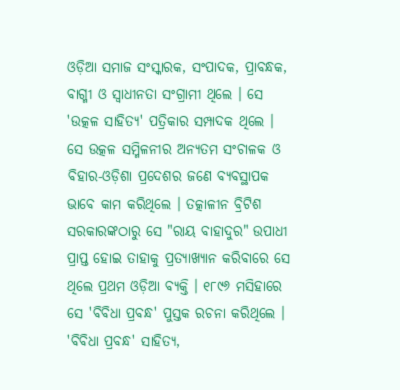ଓଡ଼ିଆ ସମାଜ ସଂସ୍କାରକ, ସଂପାଦକ, ପ୍ରାବନ୍ଧକ, ବାଗ୍ମୀ ଓ ସ୍ୱାଧୀନତା ସଂଗ୍ରାମୀ ଥିଲେ । ସେ 'ଉତ୍କଳ ସାହିତ୍ୟ' ପତ୍ରିକାର ସମ୍ପାଦକ ଥିଲେ । ସେ ଉତ୍କଳ ସମ୍ମିଳନୀର ଅନ୍ୟତମ ସଂଚାଳକ ଓ ବିହାର-ଓଡ଼ିଶା ପ୍ରଦେଶର ଜଣେ ବ୍ୟବସ୍ଥାପକ ଭାବେ କାମ କରିଥିଲେ । ତତ୍କାଳୀନ ବ୍ରିଟିଶ ସରକାରଙ୍କଠାରୁ ସେ "ରାୟ ବାହାଦୁର" ଉପାଧୀ ପ୍ରାପ୍ତ ହୋଇ ତାହାକୁ ପ୍ରତ୍ୟାଖ୍ୟାନ କରିବାରେ ସେ ଥିଲେ ପ୍ରଥମ ଓଡ଼ିଆ ବ୍ୟକ୍ତି । ୧୮୯୬ ମସିହାରେ ସେ 'ବିବିଧା ପ୍ରବନ୍ଧ' ପୁସ୍ତକ ରଚନା କରିଥିଲେ । 'ବିବିଧା ପ୍ରବନ୍ଧ' ସାହିତ୍ୟ,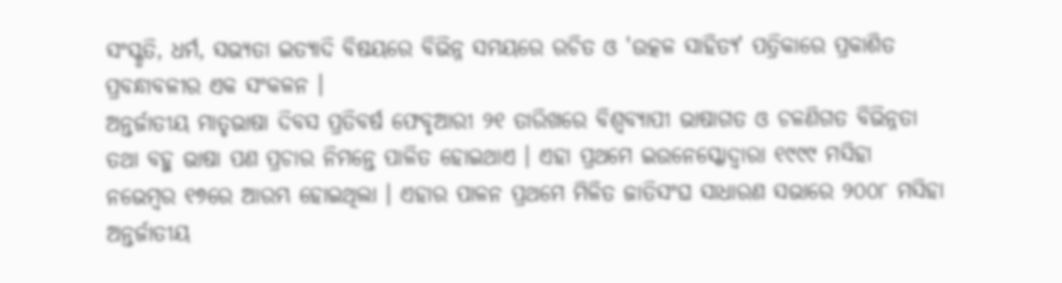ସଂସ୍କୃତି, ଧର୍ମ, ସଭ୍ୟତା ଇତ୍ୟାଦି ବିଷୟରେ ବିଭିନ୍ନ ସମୟରେ ରଚିତ ଓ 'ଉତ୍କଳ ସାହିତ୍ୟ' ପତ୍ରିକାରେ ପ୍ରକାଶିତ ପ୍ରବନ୍ଧାବଳୀର ଏକ ସଂକଳନ ।
ଅନ୍ତର୍ଜାତୀୟ ମାତୃଭାଷା ଦିବସ ପ୍ରତିବର୍ଷ ଫେବୃଆରୀ ୨୧ ତାରିଖରେ ବିଶ୍ୱବ୍ୟାପୀ ଭାଷାଗତ ଓ ଚଳଣିଗତ ବିଭିନ୍ନତା ତଥା ବହୁ ଭାଷା ପଣ ପ୍ରଚାର ନିମନ୍ତେ ପାଳିତ ହୋଇଥାଏ । ଏହା ପ୍ରଥମେ ଇଉନେସ୍କୋଦ୍ୱାରା ୧୯୯୯ ମସିହା ନଭେମ୍ବର ୧୭ରେ ଆରମ୍ଭ ହୋଇଥିଲା । ଏହାର ପାଳନ ପ୍ରଥମେ ମିଳିତ ଜାତିସଂଘ ସାଧାରଣ ସଭାରେ ୨୦୦୮ ମସିହା ଅନ୍ତର୍ଜାତୀୟ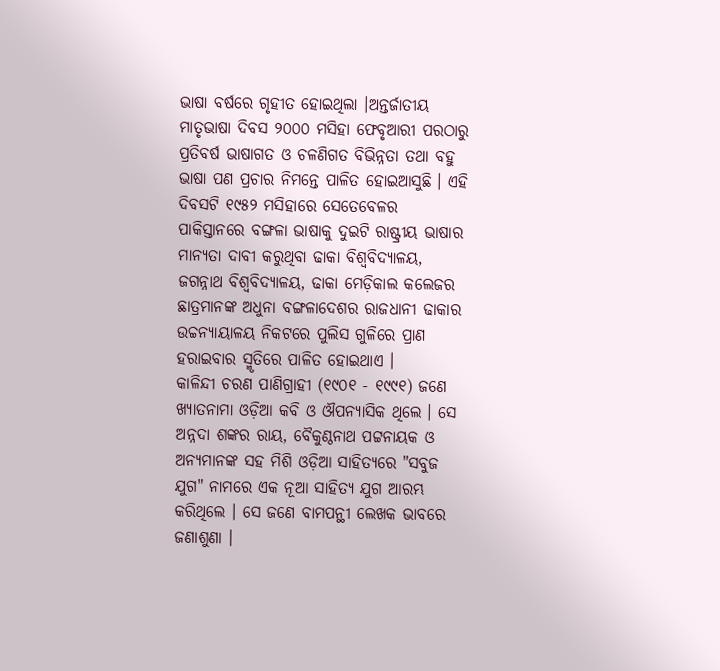ଭାଷା ବର୍ଷରେ ଗୃହୀତ ହୋଇଥିଲା ।ଅନ୍ତର୍ଜାତୀୟ ମାତୃଭାଷା ଦିବସ ୨୦୦୦ ମସିହା ଫେବୃଆରୀ ପରଠାରୁ ପ୍ରତିବର୍ଷ ଭାଷାଗତ ଓ ଚଳଣିଗତ ବିଭିନ୍ନତା ତଥା ବହୁ ଭାଷା ପଣ ପ୍ରଚାର ନିମନ୍ତେ ପାଳିତ ହୋଇଆସୁଛି । ଏହି ଦିବସଟି ୧୯୫୨ ମସିହାରେ ସେତେବେଳର ପାକିସ୍ତାନରେ ବଙ୍ଗଳା ଭାଷାକୁ ଦୁଇଟି ରାଷ୍ଟ୍ରୀୟ ଭାଷାର ମାନ୍ୟତା ଦାବୀ କରୁଥିବା ଢାକା ବିଶ୍ୱବିଦ୍ୟାଳୟ, ଜଗନ୍ନାଥ ବିଶ୍ୱବିଦ୍ୟାଳୟ, ଢାକା ମେଡ଼ିକାଲ କଲେଜର ଛାତ୍ରମାନଙ୍କ ଅଧୁନା ବଙ୍ଗଳାଦେଶର ରାଜଧାନୀ ଢାକାର ଉଚ୍ଚନ୍ୟାୟାଳୟ ନିକଟରେ ପୁଲିସ ଗୁଳିରେ ପ୍ରାଣ ହରାଇବାର ସ୍ମୃତିରେ ପାଳିତ ହୋଇଥାଏ ।
କାଳିନ୍ଦୀ ଚରଣ ପାଣିଗ୍ରାହୀ (୧୯୦୧ - ୧୯୯୧) ଜଣେ ଖ୍ୟାତନାମା ଓଡ଼ିଆ କବି ଓ ଔପନ୍ୟାସିକ ଥିଲେ । ସେ ଅନ୍ନଦା ଶଙ୍କର ରାୟ, ବୈକୁଣ୍ଠନାଥ ପଟ୍ଟନାୟକ ଓ ଅନ୍ୟମାନଙ୍କ ସହ ମିଶି ଓଡ଼ିଆ ସାହିତ୍ୟରେ "ସବୁଜ ଯୁଗ" ନାମରେ ଏକ ନୂଆ ସାହିତ୍ୟ ଯୁଗ ଆରମ୍ଭ କରିଥିଲେ । ସେ ଜଣେ ବାମପନ୍ଥୀ ଲେଖକ ଭାବରେ ଜଣାଶୁଣା ।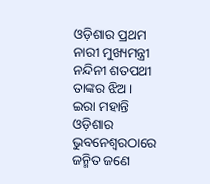ଓଡ଼ିଶାର ପ୍ରଥମ ନାରୀ ମୁଖ୍ୟମନ୍ତ୍ରୀ ନନ୍ଦିନୀ ଶତପଥୀ ତାଙ୍କର ଝିଅ ।
ଇରା ମହାନ୍ତି ଓଡ଼ିଶାର ଭୁବନେଶ୍ୱରଠାରେ ଜନ୍ମିତ ଜଣେ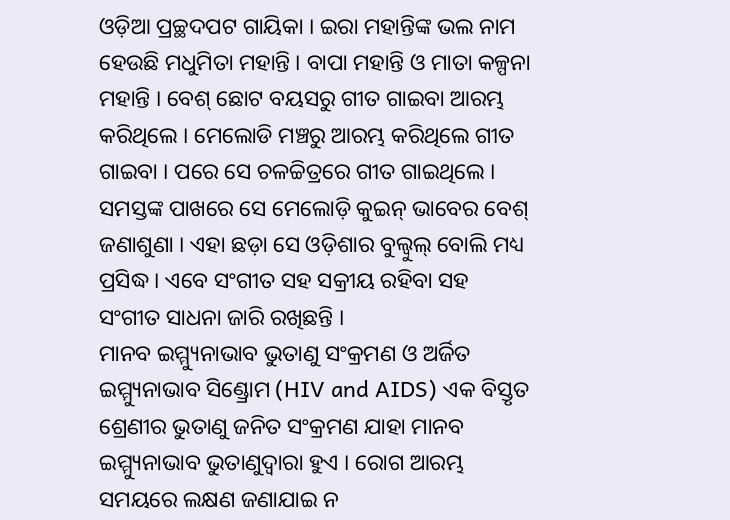ଓଡ଼ିଆ ପ୍ରଚ୍ଛଦପଟ ଗାୟିକା । ଇରା ମହାନ୍ତିଙ୍କ ଭଲ ନାମ ହେଉଛି ମଧୁମିତା ମହାନ୍ତି । ବାପା ମହାନ୍ତି ଓ ମାତା କଳ୍ପନା ମହାନ୍ତି । ବେଶ୍ ଛୋଟ ବୟସରୁ ଗୀତ ଗାଇବା ଆରମ୍ଭ କରିଥିଲେ । ମେଲୋଡି ମଞ୍ଚରୁ ଆରମ୍ଭ କରିଥିଲେ ଗୀତ ଗାଇବା । ପରେ ସେ ଚଳଚ୍ଚିତ୍ରରେ ଗୀତ ଗାଇଥିଲେ । ସମସ୍ତଙ୍କ ପାଖରେ ସେ ମେଲୋଡ଼ି କୁଇନ୍ ଭାବେର ବେଶ୍ ଜଣାଶୁଣା । ଏହା ଛଡ଼ା ସେ ଓଡ଼ିଶାର ବୁଲ୍ବୁଲ୍ ବୋଲି ମଧ୍ୟ ପ୍ରସିଦ୍ଧ । ଏବେ ସଂଗୀତ ସହ ସକ୍ରୀୟ ରହିବା ସହ ସଂଗୀତ ସାଧନା ଜାରି ରଖିଛନ୍ତି ।
ମାନବ ଇମ୍ମ୍ୟୁନାଭାବ ଭୁତାଣୁ ସଂକ୍ରମଣ ଓ ଅର୍ଜିତ ଇମ୍ମ୍ୟୁନାଭାବ ସିଣ୍ଡ୍ରୋମ (HIV and AIDS) ଏକ ବିସ୍ତୃତ ଶ୍ରେଣୀର ଭୁତାଣୁ ଜନିତ ସଂକ୍ରମଣ ଯାହା ମାନବ ଇମ୍ମ୍ୟୁନାଭାବ ଭୁତାଣୁଦ୍ୱାରା ହୁଏ । ରୋଗ ଆରମ୍ଭ ସମୟରେ ଲକ୍ଷଣ ଜଣାଯାଇ ନ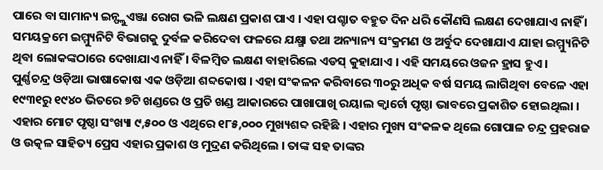ପାରେ ବା ସାମାନ୍ୟ ଇନ୍ଫ୍ଲୁଏଞ୍ଜା ରୋଗ ଭଳି ଲକ୍ଷଣ ପ୍ରକାଶ ପାଏ । ଏହା ପଶ୍ଚାତ ବହୁତ ଦିନ ଧରି କୌଣସି ଲକ୍ଷଣ ଦେଖାଯାଏ ନାହିଁ । ସମୟକ୍ରମେ ଇମ୍ମ୍ୟୁନିଟି ବିଭାଗକୁ ଦୁର୍ବଳ କରିଦେବା ଫଳରେ ଯକ୍ଷ୍ମା ତଥା ଅନ୍ୟାନ୍ୟ ସଂକ୍ରମଣ ଓ ଅର୍ବୁଦ ଦେଖାଯାଏ ଯାହା ଇମ୍ମ୍ୟୁନିଟି ଥିବା ଲୋକଙ୍କଠାରେ ଦେଖାଯାଏ ନାହିଁ । ବିଳମ୍ବିତ ଲକ୍ଷଣ ବାହାରିଲେ ଏଡସ୍ କୁହାଯାଏ । ଏହି ସମୟରେ ଓଜନ ହ୍ରାସ ହୁଏ ।
ପୁର୍ଣ୍ଣଚନ୍ଦ୍ର ଓଡ଼ିଆ ଭାଷାକୋଷ ଏକ ଓଡ଼ିଆ ଶବ୍ଦକୋଷ । ଏହା ସଂକଳନ କରିବାରେ ୩୦ରୁ ଅଧିକ ବର୍ଷ ସମୟ ଲାଗିଥିବା ବେଳେ ଏହା ୧୯୩୧ରୁ ୧୯୪୦ ଭିତରେ ୭ଟି ଖଣ୍ଡରେ ଓ ପ୍ରତି ଖଣ୍ଡ ଆକାରରେ ପାଖାପାଖି ରୟାଲ କ୍ୱାର୍ଟୋ ପୃଷ୍ଠା ଭାବରେ ପ୍ରକାଶିତ ହୋଇଥିଲା । ଏହାର ମୋଟ ପୃଷ୍ଠା ସଂଖ୍ୟା ୯,୫୦୦ ଓ ଏଥିରେ ୧୮୫,୦୦୦ ମୁଖ୍ୟଶବ୍ଦ ରହିଛି । ଏହାର ମୁଖ୍ୟ ସଂକଳକ ଥିଲେ ଗୋପାଳ ଚନ୍ଦ୍ର ପ୍ରହରାଜ ଓ ଉତ୍କଳ ସାହିତ୍ୟ ପ୍ରେସ ଏହାର ପ୍ରକାଶ ଓ ମୁଦ୍ରଣ କରିଥିଲେ । ତାଙ୍କ ସହ ତାଙ୍କର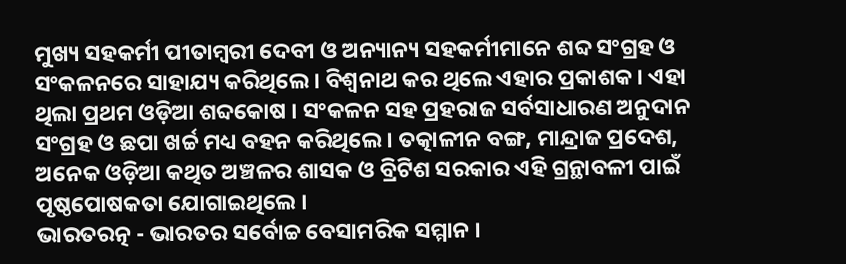ମୁଖ୍ୟ ସହକର୍ମୀ ପୀତାମ୍ବରୀ ଦେବୀ ଓ ଅନ୍ୟାନ୍ୟ ସହକର୍ମୀମାନେ ଶବ୍ଦ ସଂଗ୍ରହ ଓ ସଂକଳନରେ ସାହାଯ୍ୟ କରିଥିଲେ । ବିଶ୍ୱନାଥ କର ଥିଲେ ଏହାର ପ୍ରକାଶକ । ଏହା ଥିଲା ପ୍ରଥମ ଓଡ଼ିଆ ଶବ୍ଦକୋଷ । ସଂକଳନ ସହ ପ୍ରହରାଜ ସର୍ବସାଧାରଣ ଅନୁଦାନ ସଂଗ୍ରହ ଓ ଛପା ଖର୍ଚ୍ଚ ମଧ୍ୟ ବହନ କରିଥିଲେ । ତତ୍କାଳୀନ ବଙ୍ଗ, ମାନ୍ଦ୍ରାଜ ପ୍ରଦେଶ, ଅନେକ ଓଡ଼ିଆ କଥିତ ଅଞ୍ଚଳର ଶାସକ ଓ ବ୍ରିଟିଶ ସରକାର ଏହି ଗ୍ରନ୍ଥାବଳୀ ପାଇଁ ପୃଷ୍ଠପୋଷକତା ଯୋଗାଇଥିଲେ ।
ଭାରତରତ୍ନ - ଭାରତର ସର୍ବୋଚ୍ଚ ବେସାମରିକ ସମ୍ମାନ ।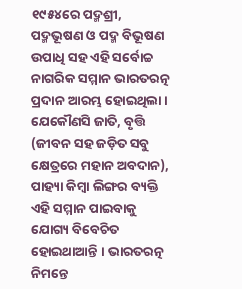୧୯୫୪ରେ ପଦ୍ମଶ୍ରୀ, ପଦ୍ମଭୂଷଣ ଓ ପଦ୍ମ ବିଭୂଷଣ ଉପାଧି ସହ ଏହି ସର୍ବୋଚ୍ଚ ନାଗରିକ ସମ୍ମାନ ଭାରତରତ୍ନ ପ୍ରଦାନ ଆରମ୍ଭ ହୋଇଥିଲା । ଯେକୌଣସି ଜାତି, ବୃତ୍ତି (ଜୀବନ ସହ ଜଡ଼ିତ ସବୁ କ୍ଷେତ୍ରରେ ମହାନ ଅବଦାନ), ପାହ୍ୟା କିମ୍ବା ଲିଙ୍ଗର ବ୍ୟକ୍ତି ଏହି ସମ୍ମାନ ପାଇବାକୁ ଯୋଗ୍ୟ ବିବେଚିତ ହୋଇଥାଆନ୍ତି । ଭାରତରତ୍ନ ନିମନ୍ତେ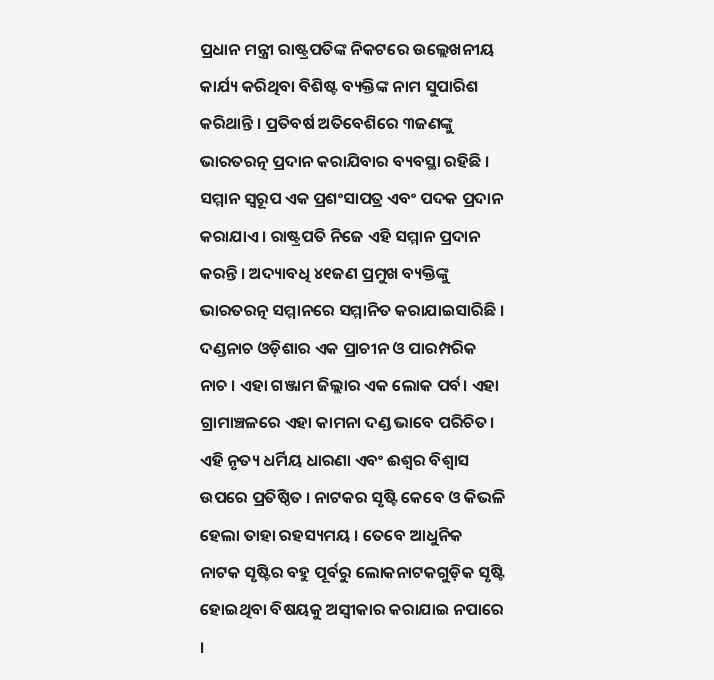ପ୍ରଧାନ ମନ୍ତ୍ରୀ ରାଷ୍ଟ୍ରପତିଙ୍କ ନିକଟରେ ଉଲ୍ଲେଖନୀୟ କାର୍ଯ୍ୟ କରିଥିବା ବିଶିଷ୍ଟ ବ୍ୟକ୍ତିଙ୍କ ନାମ ସୁପାରିଶ କରିଥାନ୍ତି । ପ୍ରତିବର୍ଷ ଅତିବେଶିରେ ୩ଜଣଙ୍କୁ ଭାରତରତ୍ନ ପ୍ରଦାନ କରାଯିବାର ବ୍ୟବସ୍ଥା ରହିଛି । ସମ୍ମାନ ସ୍ୱରୂପ ଏକ ପ୍ରଶଂସାପତ୍ର ଏବଂ ପଦକ ପ୍ରଦାନ କରାଯାଏ । ରାଷ୍ଟ୍ରପତି ନିଜେ ଏହି ସମ୍ମାନ ପ୍ରଦାନ କରନ୍ତି । ଅଦ୍ୟାବଧି ୪୧ଜଣ ପ୍ରମୁଖ ବ୍ୟକ୍ତିଙ୍କୁ ଭାରତରତ୍ନ ସମ୍ମାନରେ ସମ୍ମାନିତ କରାଯାଇସାରିଛି ।
ଦଣ୍ଡନାଚ ଓଡ଼ିଶାର ଏକ ପ୍ରାଚୀନ ଓ ପାରମ୍ପରିକ ନାଚ । ଏହା ଗଞ୍ଜାମ ଜିଲ୍ଲାର ଏକ ଲୋକ ପର୍ବ। ଏହା ଗ୍ରାମାଞ୍ଚଳରେ ଏହା କାମନା ଦଣ୍ଡ ଭାବେ ପରିଚିତ। ଏହି ନୃତ୍ୟ ଧର୍ମିୟ ଧାରଣା ଏବଂ ଈଶ୍ୱର ବିଶ୍ୱାସ ଉପରେ ପ୍ରତିଷ୍ଠିତ । ନାଟକର ସୃଷ୍ଟି କେବେ ଓ କିଭଳି ହେଲା ତାହା ରହସ୍ୟମୟ । ତେବେ ଆଧୁନିକ ନାଟକ ସୃଷ୍ଟିର ବହୁ ପୂର୍ବରୁ ଲୋକନାଟକଗୁଡ଼ିକ ସୃଷ୍ଟି ହୋଇଥିବା ବିଷୟକୁ ଅସ୍ୱୀକାର କରାଯାଇ ନପାରେ ।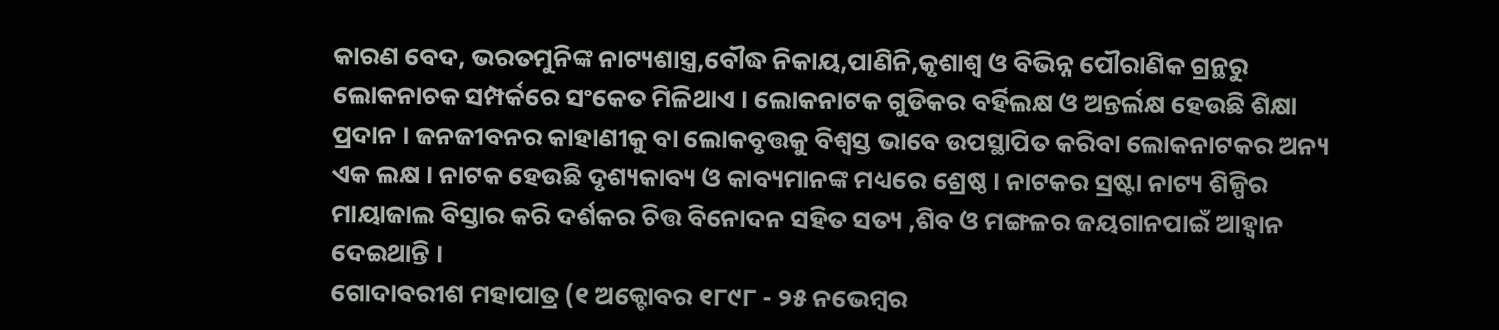କାରଣ ବେଦ, ଭରତମୁନିଙ୍କ ନାଟ୍ୟଶାସ୍ତ୍ର,ବୌଦ୍ଧ ନିକାୟ,ପାଣିନି,କୃଶାଶ୍ୱ ଓ ବିଭିନ୍ନ ପୌରାଣିକ ଗ୍ରନ୍ଥରୁ ଲୋକନାଚକ ସମ୍ପର୍କରେ ସଂକେତ ମିଳିଥାଏ । ଲୋକନାଟକ ଗୁଡିକର ବର୍ହିଲକ୍ଷ ଓ ଅନ୍ତର୍ଲକ୍ଷ ହେଉଛି ଶିକ୍ଷା ପ୍ରଦାନ । ଜନଜୀବନର କାହାଣୀକୁ ବା ଲୋକବୃତ୍ତକୁ ବିଶ୍ୱସ୍ତ ଭାବେ ଉପସ୍ଥାପିତ କରିବା ଲୋକନାଟକର ଅନ୍ୟ ଏକ ଲକ୍ଷ । ନାଟକ ହେଉଛି ଦୃଶ୍ୟକାବ୍ୟ ଓ କାବ୍ୟମାନଙ୍କ ମଧ୍ୟରେ ଶ୍ରେଷ୍ଠ । ନାଟକର ସ୍ରଷ୍ଟା ନାଟ୍ୟ ଶିଳ୍ପିର ମାୟାଜାଲ ବିସ୍ତାର କରି ଦର୍ଶକର ଚିତ୍ତ ବିନୋଦନ ସହିତ ସତ୍ୟ ,ଶିବ ଓ ମଙ୍ଗଳର ଜୟଗାନପାଇଁ ଆହ୍ୱାନ ଦେଇଥାନ୍ତି ।
ଗୋଦାବରୀଶ ମହାପାତ୍ର (୧ ଅକ୍ଟୋବର ୧୮୯୮ - ୨୫ ନଭେମ୍ବର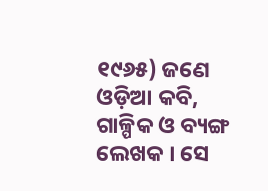୧୯୬୫) ଜଣେ ଓଡ଼ିଆ କବି, ଗାଳ୍ପିକ ଓ ବ୍ୟଙ୍ଗ ଲେଖକ । ସେ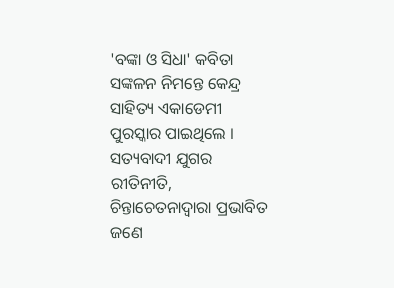'ବଙ୍କା ଓ ସିଧା' କବିତା ସଙ୍କଳନ ନିମନ୍ତେ କେନ୍ଦ୍ର ସାହିତ୍ୟ ଏକାଡେମୀ ପୁରସ୍କାର ପାଇଥିଲେ । ସତ୍ୟବାଦୀ ଯୁଗର ରୀତିନୀତି, ଚିନ୍ତାଚେତନାଦ୍ୱାରା ପ୍ରଭାବିତ ଜଣେ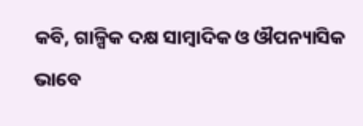କବି, ଗାଳ୍ପିକ ଦକ୍ଷ ସାମ୍ବାଦିକ ଓ ଔପନ୍ୟାସିକ ଭାବେ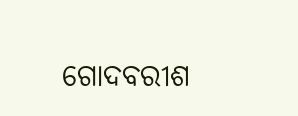ଗୋଦବରୀଶ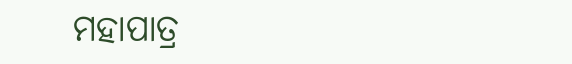ମହାପାତ୍ର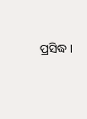ପ୍ରସିଦ୍ଧ ।